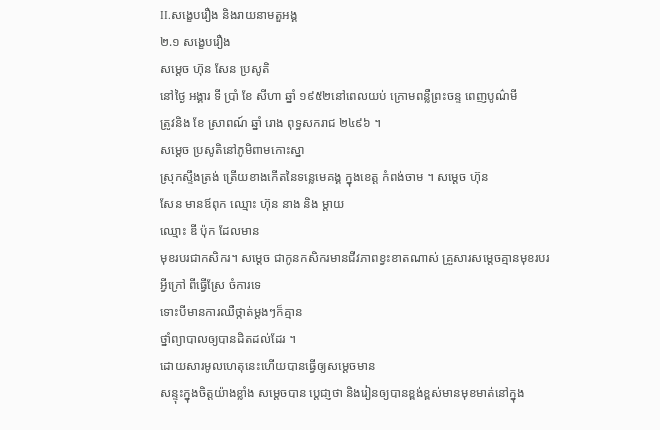II.សង្ខេបរឿង និងរាយនាមតួអង្គ
២.១ សង្ខេបរឿង
សមេ្តច ហ៊ុន សែន ប្រសូតិ
នៅថ្ងៃ អង្គារ ទី ប្រាំ ខែ សីហា ឆ្នាំ ១៩៥២នៅពេលយប់ ក្រោមពន្លឺព្រះចន្ទ ពេញបូណ៌មី
ត្រូវនិង ខែ ស្រាពណ៍ ឆ្នាំ រោង ពុទ្ធសករាជ ២៤៩៦ ។
សមេ្តច ប្រសូតិនៅភូមិពាមកោះស្នា
ស្រុកសឹ្ទងត្រង់ ត្រើយខាងកើតនៃទន្លេមេគង្គ ក្នុងខេត្ត កំពង់ចាម ។ សម្តេច ហ៊ុន
សែន មានឪពុក ឈ្មោះ ហ៊ុន នាង និង ម្តាយ
ឈ្មោះ ឌី ប៉ុក ដែលមាន
មុខរបរជាកសិករ។ សម្តេច ជាកូនកសិករមានជីវភាពខ្វះខាតណាស់ គ្រួសារសម្តេចគ្មានមុខរបរ
អ្វីក្រៅ ពីធ្វើស្រែ ចំការទេ
ទោះបីមានការឈឺថ្កាត់ម្តងៗក៏គ្មាន
ថ្នាំព្យាបាលឲ្យបានដិតដល់ដែរ ។
ដោយសារមូលហេតុនេះហើយបានធ្វើឲ្យសម្តេចមាន
សន្ទុះក្នុងចិត្តយ៉ាងខ្លាំង សម្តេចបាន ប្តេជា្ញថា និងរៀនឲ្យបានខ្ពង់ខ្ពស់មានមុខមាត់នៅក្នុង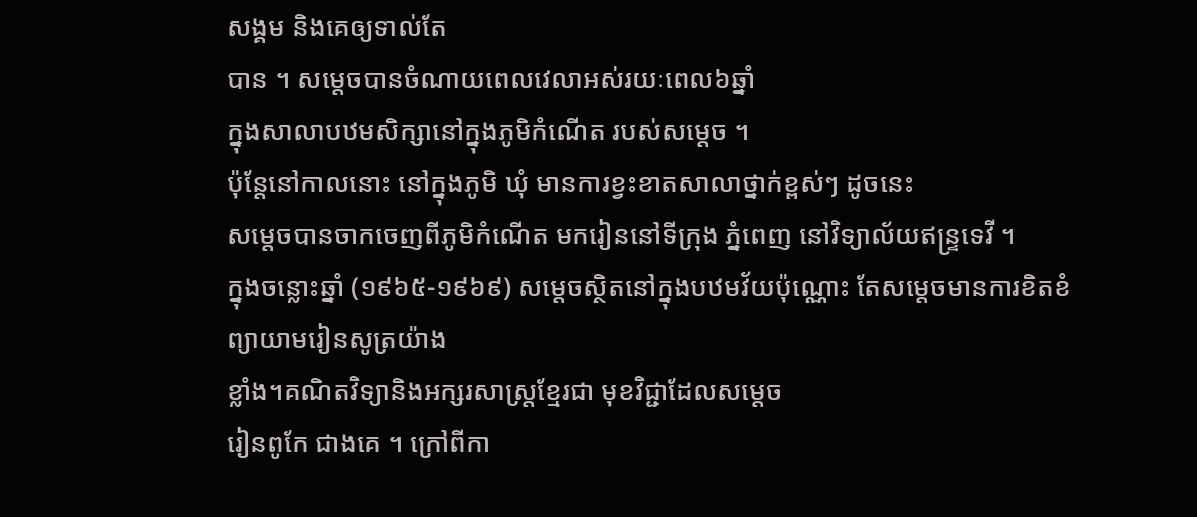សង្គម និងគេឲ្យទាល់តែ
បាន ។ សមេ្តចបានចំណាយពេលវេលាអស់រយៈពេល៦ឆ្នាំ
ក្នុងសាលាបឋមសិក្សានៅក្នុងភូមិកំណើត របស់សម្តេច ។
ប៉ុន្តែនៅកាលនោះ នៅក្នុងភូមិ ឃុំ មានការខ្វះខាតសាលាថ្នាក់ខ្ពស់ៗ ដូចនេះ
សម្តេចបានចាកចេញពីភូមិកំណើត មករៀននៅទីក្រុង ភ្នំពេញ នៅវិទ្យាល័យឥន្ទ្រទេវី ។
ក្នុងចន្លោះឆ្នាំ (១៩៦៥-១៩៦៩) សម្តេចស្ថិតនៅក្នុងបឋមវ័យប៉ុណ្ណោះ តែសម្តេចមានការខិតខំ ព្យាយាមរៀនសូត្រយ៉ាង
ខ្លាំង។គណិតវិទ្យានិងអក្សរសាស្រ្តខ្មែរជា មុខវិជ្ជាដែលសម្តេច
រៀនពូកែ ជាងគេ ។ ក្រៅពីកា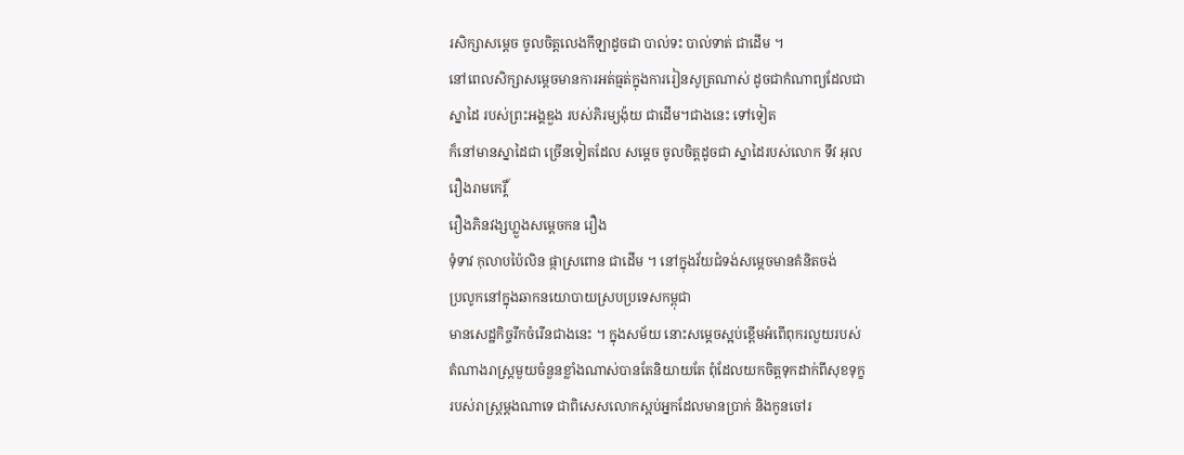រសិក្សាសម្តេច ចូលចិត្តលេងកីឡាដូចជា បាល់ទះ បាល់ទាត់ ជាដើម ។
នៅពេលសិក្សាសមេ្តចមានការអត់ធ្មត់ក្នុងការរៀនសូត្រណាស់ ដូចជាកំណាព្យដែលជា
ស្នាដៃ របស់ព្រះអង្គឌួង របស់ភិរម្យង៉ុយ ជាដើម។ជាងនេះ ទៅទៀត
ក៏នៅមានស្នាដៃជា ច្រើនទៀតដែល សម្តេច ចូលចិត្តដូចជា ស្នាដៃរបស់លោក ទឹវ អុល
រឿងរាមកេរ្តិ៍
រឿងភិនវង្សហ្លួងសម្តេចកន រឿង
ទុំទាវ កុលាបប៉ៃលិន ផ្កាស្រពោន ជាដើម ។ នៅក្នុងវ័យជំទង់សម្តេចមានគំនិតចង់
ប្រលូកនៅក្នុងឆាកនយោបាយស្របប្រទេសកម្ពុជា
មានសេដ្ឋកិច្ចរីកចំរើនជាងនេះ ។ ក្នុងសម័យ នោះសម្តេចស្អប់ខ្ពើមអំពើពុករលួយរបស់
តំណាងរាស្រ្តមួយចំនួនខ្លាំងណាស់បានតែនិយាយតែ ពុំដែលយកចិត្តទុកដាក់ពីសុខទុក្ខ
របស់រាស្រ្តម្តងណាទេ ជាពិសេសលោកស្អប់អ្នកដែលមានប្រាក់ និងកូនចៅរ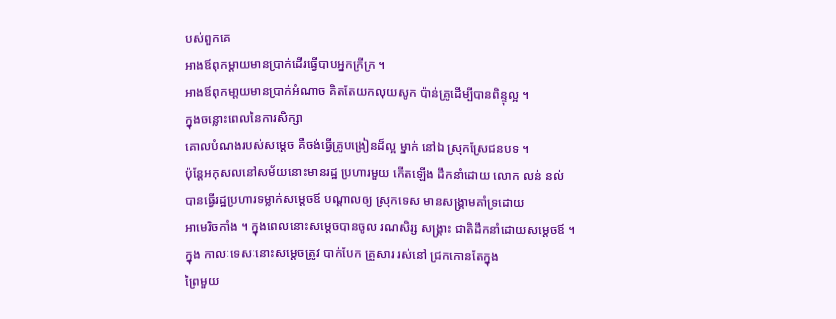បស់ពួកគេ
អាងឪពុកម្តាយមានប្រាក់ដើរធ្វើបាបអ្នកក្រីក្រ ។
អាងឪពុកមា្តយមានប្រាក់អំណាច គិតតែយកលុយសូក ប៉ាន់គ្រូដើម្បីបានពិន្ទុល្អ ។
ក្នុងចន្លោះពេលនៃការសិក្សា
គោលបំណងរបស់សម្តេច គឺចង់ធ្វើគ្រូបង្រៀនដ៏ល្អ ម្នាក់ នៅឯ ស្រុកស្រែជនបទ ។
ប៉ុន្តែអកុសលនៅសម័យនោះមានរដ្ឋ ប្រហារមួយ កើតឡើង ដឹកនាំដោយ លោក លន់ នល់
បានធ្វើរដ្ឋប្រហារទម្លាក់សម្តេចឪ បណ្តាលឲ្យ ស្រុកទេស មានសង្រ្គាមគាំទ្រដោយ
អាមេរិចកាំង ។ ក្នុងពេលនោះសម្តេចបានចូល រណសិរ្ស សង្រ្គាះ ជាតិដឹកនាំដោយសម្តេចឪ ។
ក្នុង កាលៈទេសៈនោះសម្តេចត្រូវ បាក់បែក គ្រួសារ រស់នៅ ជ្រកកោនតែក្នុង
ព្រៃមួយ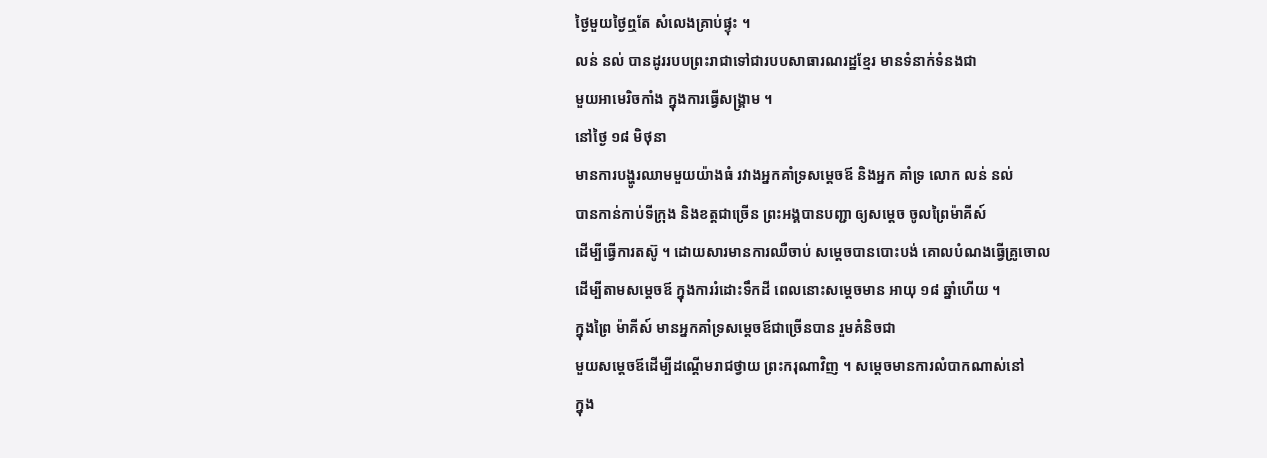ថ្ងៃមួយថ្ងៃឮតែ សំលេងគ្រាប់ផ្ទុះ ។
លន់ នល់ បានដូររបបព្រះរាជាទៅជារបបសាធារណរដ្ឋខ្មែរ មានទំនាក់ទំនងជា
មួយអាមេរិចកាំង ក្នុងការធ្វើសង្រ្គាម ។
នៅថ្ងៃ ១៨ មិថុនា
មានការបង្ហូរឈាមមួយយ៉ាងធំ រវាងអ្នកគាំទ្រសម្តេចឪ និងអ្នក គាំទ្រ លោក លន់ នល់
បានកាន់កាប់ទីក្រុង និងខត្តជាច្រើន ព្រះអង្គបានបញ្ជា ឲ្យសម្តេច ចូលព្រៃម៉ាគីស៍
ដើម្បីធ្វើការតស៊ូ ។ ដោយសារមានការឈឺចាប់ សម្តេចបានបោះបង់ គោលបំណងធ្វើគ្រូចោល
ដើម្បីតាមសម្តេចឪ ក្នុងការរំដោះទឹកដី ពេលនោះសម្តេចមាន អាយុ ១៨ ឆ្នាំហើយ ។
ក្នុងព្រៃ ម៉ាគីស៍ មានអ្នកគាំទ្រសម្តេចឪជាច្រើនបាន រួមគំនិចជា
មួយសម្តេចឪដើម្បីដណ្តើមរាជថ្វាយ ព្រះករុណាវិញ ។ សម្តេចមានការលំបាកណាស់នៅ
ក្នុង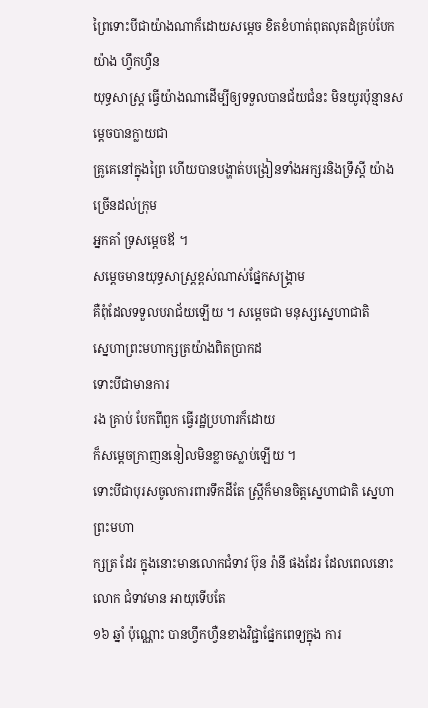ព្រៃទោះបីជាយ៉ាងណាក៏ដោយសម្តេច ខិតខំហាត់ពុតលុតដំគ្រប់បែកយ៉ាង ហ្វឹកហ្វឺន
យុទ្ធសាស្រ្ត ធ្វើយ៉ាងណាដើម្បីឲ្យទទួលបានជ័យជំនះ មិនយូរប៉ុន្មានសម្តេចបានក្លាយជា
គ្រូគេនៅក្នុងព្រៃ ហើយបានបង្ហាត់បង្រៀនទាំងអក្សរនិងទ្រឹស្តី យ៉ាងច្រើនដល់ក្រុម
អ្នកគាំ ទ្រសម្តេចឪ ។
សម្តេចមានយុទ្ធសាស្រ្តខ្ពស់ណាស់ផ្នែកសង្រ្គាម
គឺពុំដែលទទួលបរាជ័យឡើយ ។ សម្តេចជា មនុស្សស្នេហាជាតិ
ស្នេហាព្រះមហាក្សត្រយ៉ាងពិតប្រាកដ
ទោះបីជាមានការ
រង គ្រាប់ បែកពីពួក ធ្វើរដ្ឋប្រហារក៏ដោយ
ក៏សម្តេចក្រាញននៀលមិនខ្លាចស្លាប់ឡើយ ។
ទោះបីជាបុរសចូលការពារទឹកដីតែ ស្រ្តីក៏មានចិត្តស្នេហាជាតិ ស្នេហា ព្រះមហា
ក្សត្រ ដែរ ក្នុងនោះមានលោកជំទាវ ប៊ុន រ៉ានី ផងដែរ ដែលពេលនោះលោក ជំទាវមាន អាយុទើបតែ
១៦ ឆ្នាំ ប៉ុណ្ណោះ បានហ្វឹកហ្វឺនខាងវិជ្ជាផ្នែកពេទ្យក្នុង ការ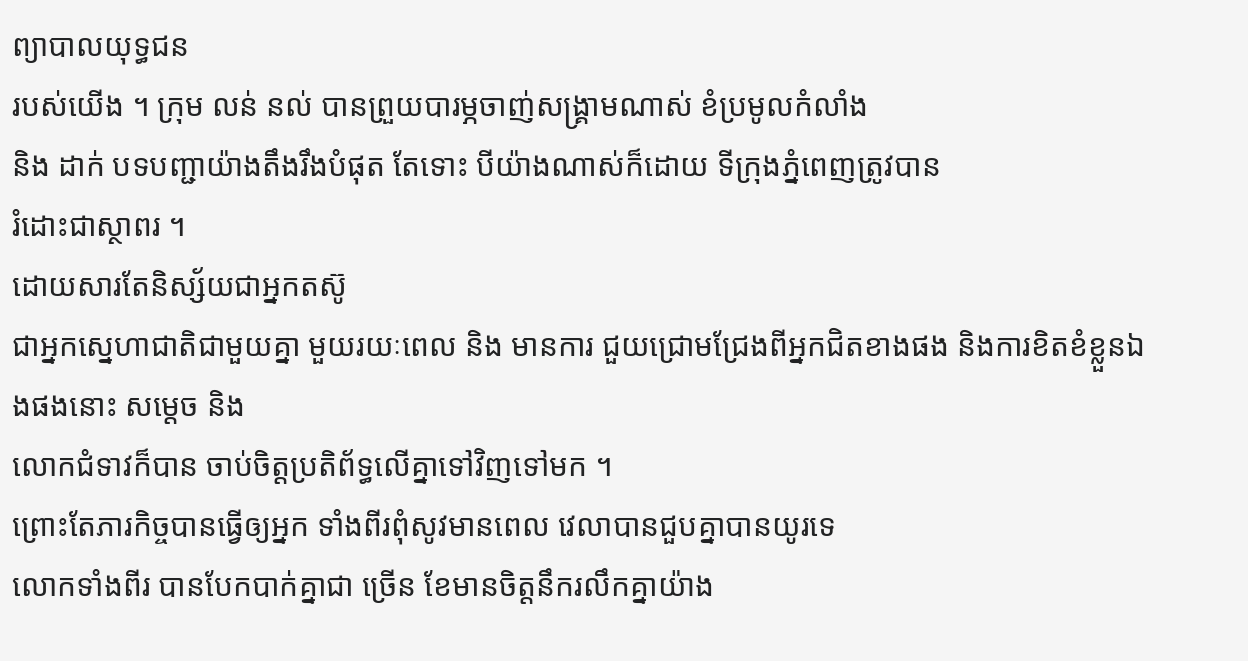ព្យាបាលយុទ្ធជន
របស់យើង ។ ក្រុម លន់ នល់ បានព្រួយបារម្ភចាញ់សង្រ្គាមណាស់ ខំប្រមូលកំលាំង
និង ដាក់ បទបញ្ជាយ៉ាងតឹងរឹងបំផុត តែទោះ បីយ៉ាងណាស់ក៏ដោយ ទីក្រុងភ្នំពេញត្រូវបាន
រំដោះជាស្ថាពរ ។
ដោយសារតែនិស្ស័យជាអ្នកតស៊ូ
ជាអ្នកស្នេហាជាតិជាមួយគ្នា មួយរយៈពេល និង មានការ ជួយជ្រោមជ្រែងពីអ្នកជិតខាងផង និងការខិតខំខ្លួនឯងផងនោះ សម្តេច និង
លោកជំទាវក៏បាន ចាប់ចិត្តប្រតិព័ទ្ធលើគ្នាទៅវិញទៅមក ។
ព្រោះតែភារកិច្ចបានធ្វើឲ្យអ្នក ទាំងពីរពុំសូវមានពេល វេលាបានជួបគ្នាបានយូរទេ
លោកទាំងពីរ បានបែកបាក់គ្នាជា ច្រើន ខែមានចិត្តនឹករលឹកគ្នាយ៉ាង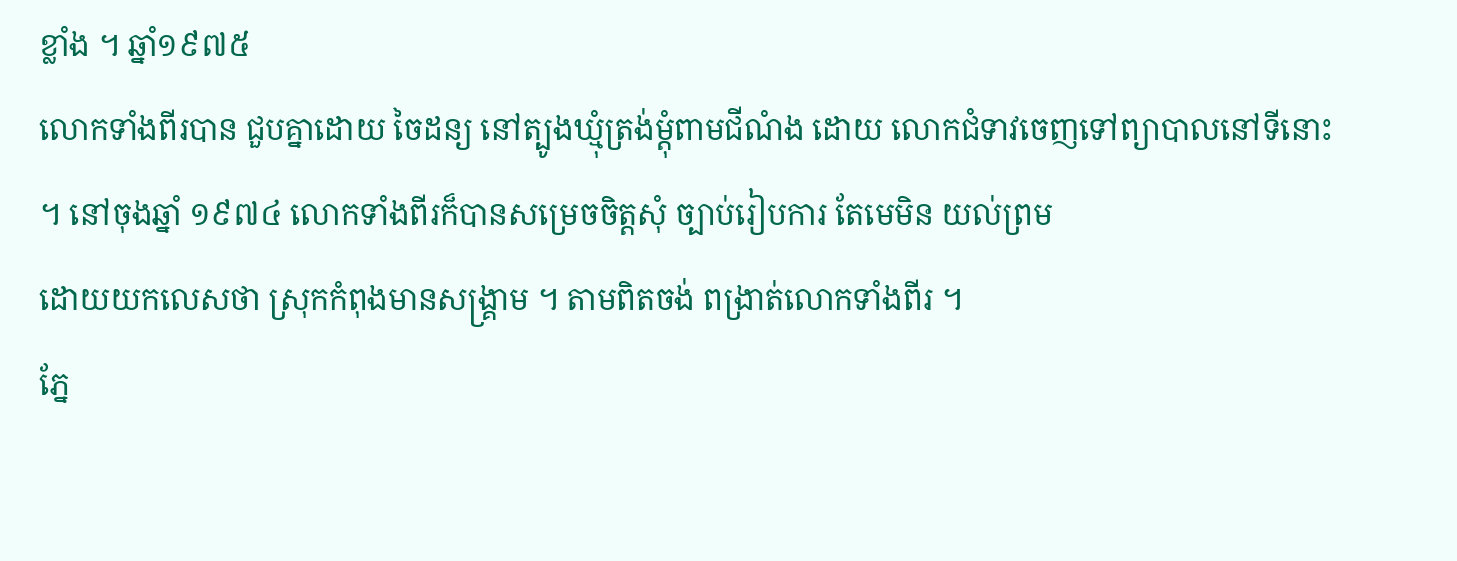ខ្លាំង ។ ឆ្នាំ១៩៧៥
លោកទាំងពីរបាន ជួបគ្នាដោយ ចៃដន្យ នៅត្បូងឃ្មុំត្រង់ម្តុំពាមជីណំង ដោយ លោកជំទាវចេញទៅព្យាបាលនៅទីនោះ
។ នៅចុងឆ្នាំ ១៩៧៤ លោកទាំងពីរក៏បានសម្រេចចិត្តសុំ ច្បាប់រៀបការ តែមេមិន យល់ព្រម
ដោយយកលេសថា ស្រុកកំពុងមានសង្រ្គាម ។ តាមពិតចង់ ពង្រាត់លោកទាំងពីរ ។
ភ្នែ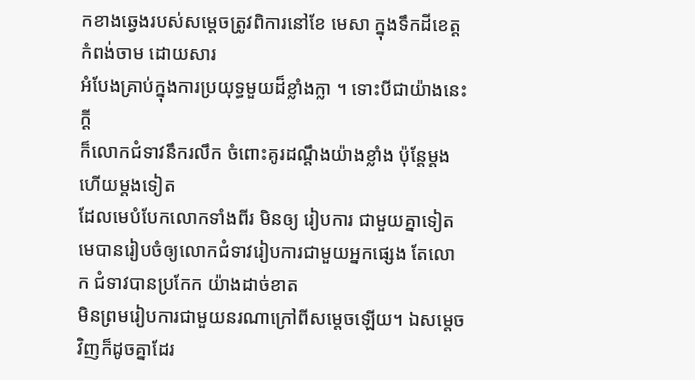កខាងឆ្វេងរបស់សម្តេចត្រូវពិការនៅខែ មេសា ក្នុងទឹកដីខេត្តកំពង់ចាម ដោយសារ
អំបែងគ្រាប់ក្នុងការប្រយុទ្ធមួយដ៏ខ្លាំងក្លា ។ ទោះបីជាយ៉ាងនេះក្តី
ក៏លោកជំទាវនឹករលឹក ចំពោះគូរដណ្តឹងយ៉ាងខ្លាំង ប៉ុន្តែម្តងហើយម្តងទៀត
ដែលមេបំបែកលោកទាំងពីរ មិនឲ្យ រៀបការ ជាមួយគ្នាទៀត
មេបានរៀបចំឲ្យលោកជំទាវរៀបការជាមួយអ្នកផ្សេង តែលោក ជំទាវបានប្រកែក យ៉ាងដាច់ខាត
មិនព្រមរៀបការជាមួយនរណាក្រៅពីសម្តេចឡើយ។ ឯសម្តេចវិញក៏ដូចគ្នាដែរ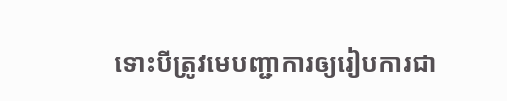ទោះបីត្រូវមេបញ្ជាការឲ្យរៀបការជា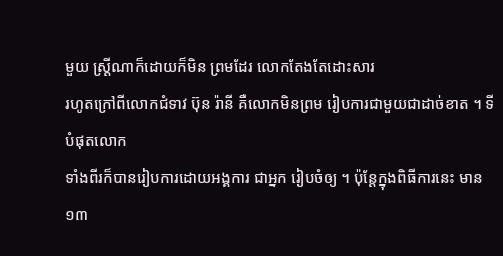មួយ ស្រ្តីណាក៏ដោយក៏មិន ព្រមដែរ លោកតែងតែដោះសារ
រហូតក្រៅពីលោកជំទាវ ប៊ុន រ៉ានី គឺលោកមិនព្រម រៀបការជាមួយជាដាច់ខាត ។ ទីបំផុតលោក
ទាំងពីរក៏បានរៀបការដោយអង្គការ ជាអ្នក រៀបចំឲ្យ ។ ប៉ុន្តែក្នុងពិធីការនេះ មាន ១៣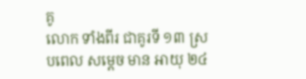គូ
លោក ទាំងពីរ ជាគូរទី ១៣ ស្របពេល សម្តេច មាន អាយុ ២៤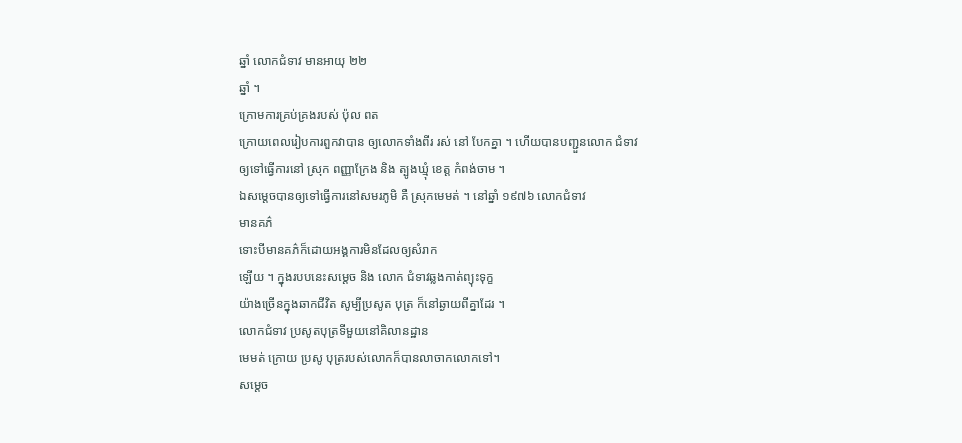ឆ្នាំ លោកជំទាវ មានអាយុ ២២
ឆ្នាំ ។
ក្រោមការគ្រប់គ្រងរបស់ ប៉ុល ពត
ក្រោយពេលរៀបការពួកវាបាន ឲ្យលោកទាំងពីរ រស់ នៅ បែកគ្នា ។ ហើយបានបញ្ជួនលោក ជំទាវ
ឲ្យទៅធ្វើការនៅ ស្រុក ពញ្ញាក្រែង និង ត្បូងឃ្មុំ ខេត្ត កំពង់ចាម ។
ឯសម្តេចបានឲ្យទៅធ្វើការនៅសមរភូមិ គឺ ស្រុកមេមត់ ។ នៅឆ្នាំ ១៩៧៦ លោកជំទាវ
មានគភ៌
ទោះបីមានគភ៌ក៏ដោយអង្គការមិនដែលឲ្យសំរាក
ឡើយ ។ ក្នុងរបបនេះសម្តេច និង លោក ជំទាវឆ្លងកាត់ព្យុះទុក្ខ
យ៉ាងច្រើនក្នុងឆាកជីវិត សូម្បីប្រសូត បុត្រ ក៏នៅឆ្ងាយពីគ្នាដែរ ។
លោកជំទាវ ប្រសូតបុត្រទីមួយនៅគិលានដ្ឋាន
មេមត់ ក្រោយ ប្រសូ បុត្ររបស់លោកក៏បានលាចាកលោកទៅ។
សម្តេច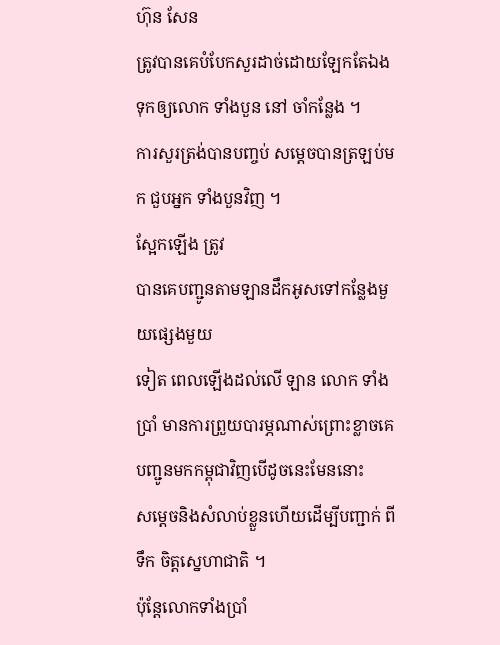ហ៊ុន សែន
ត្រូវបានគេបំបែកសួរដាច់ដោយឡែកតែឯង ទុកឲ្យលោក ទាំងបួន នៅ ចាំកន្លែង ។
ការសួរត្រង់បានបញ្ចប់ សម្តេចបានត្រឡប់មក ជួបអ្នក ទាំងបួនវិញ ។
ស្អែកឡើង ត្រូវ
បានគេបញ្ជូនតាមឡានដឹកអូសទៅកន្លែងមួយផ្សេងមួយ
ទៀត ពេលឡើងដល់លើ ឡាន លោក ទាំងប្រាំ មានការព្រួយបារម្ភណាស់ព្រោះខ្លាចគេ
បញ្ជូនមកកម្ពុជាវិញបើដូចនេះមែននោះ
សម្តេចនិងសំលាប់ខ្លួនហើយដើម្បីបញ្ជាក់ ពីទឹក ចិត្តស្នេហាជាតិ ។
ប៉ុន្តែលោកទាំងប្រាំ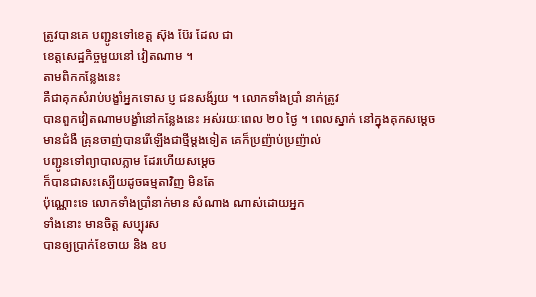ត្រូវបានគេ បញ្ជូនទៅខេត្ត ស៊ុង ប៊ែរ ដែល ជា
ខេត្តសេដ្ឋកិច្ចមួយនៅ វៀតណាម ។
តាមពិកកន្លែងនេះ
គឺជាគុកសំរាប់បង្ខាំអ្នកទោស ប្ញ ជនសង័្សយ ។ លោកទាំងប្រាំ នាក់ត្រូវ
បានពួកវៀតណាមបង្ខាំនៅកន្លែងនេះ អស់រយៈពេល ២០ ថ្ងៃ ។ ពេលស្នាក់ នៅក្នុងគុកសម្តេច
មានជំងឺ គ្រុនចាញ់បានរើឡើងជាថ្មីម្តងទៀត គេក៏ប្រញ៉ាប់ប្រញ៉ាល់
បញ្ជូនទៅព្យាបាលភ្លាម ដែរហើយសម្តេច
ក៏បានជាសះស្បើយដូចធម្មតាវិញ មិនតែ
ប៉ុណ្ណោះទេ លោកទាំងប្រាំនាក់មាន សំណាង ណាស់ដោយអ្នក
ទាំងនោះ មានចិត្ត សប្បុរស
បានឲ្យប្រាក់ខែចាយ និង ឧប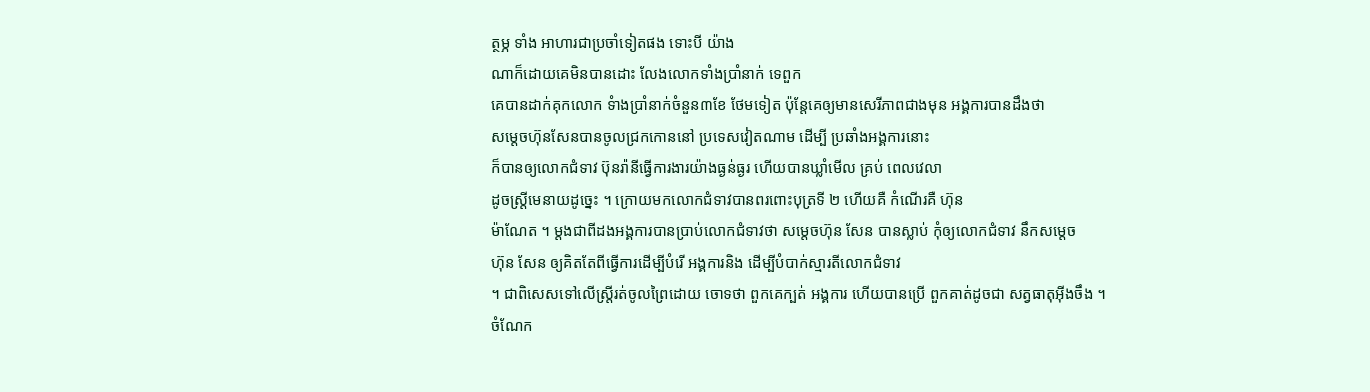ត្ថម្ភ ទាំង អាហារជាប្រចាំទៀតផង ទោះបី យ៉ាង
ណាក៏ដោយគេមិនបានដោះ លែងលោកទាំងប្រាំនាក់ ទេពួក
គេបានដាក់គុកលោក ទំាងប្រាំនាក់ចំនួន៣ខែ ថែមទៀត ប៉ុន្តែគេឲ្យមានសេរីភាពជាងមុន អង្គការបានដឹងថា
សម្តេចហ៊ុនសែនបានចូលជ្រកកោននៅ ប្រទេសវៀតណាម ដើម្បី ប្រឆាំងអង្គការនោះ
ក៏បានឲ្យលោកជំទាវ ប៊ុនរ៉ានីធ្វើការងារយ៉ាងធ្ងន់ធ្ងរ ហើយបានឃ្លាំមើល គ្រប់ ពេលវេលា
ដូចស្រ្តីមេនាយដូច្នេះ ។ ក្រោយមកលោកជំទាវបានពរពោះបុត្រទី ២ ហើយគឺ កំណើរគឺ ហ៊ុន
ម៉ាណែត ។ ម្តងជាពីដងអង្គការបានប្រាប់លោកជំទាវថា សម្តេចហ៊ុន សែន បានស្លាប់ កុំឲ្យលោកជំទាវ នឹកសម្តេច
ហ៊ុន សែន ឲ្យគិតតែពីធ្វើការដើម្បីបំរើ អង្គការនិង ដើម្បីបំបាក់ស្មារតីលោកជំទាវ
។ ជាពិសេសទៅលើស្រ្តីរត់ចូលព្រៃដោយ ចោទថា ពួកគេក្បត់ អង្គការ ហើយបានប្រើ ពួកគាត់ដូចជា សត្វធាតុអ៊ីងចឹង ។
ចំណែក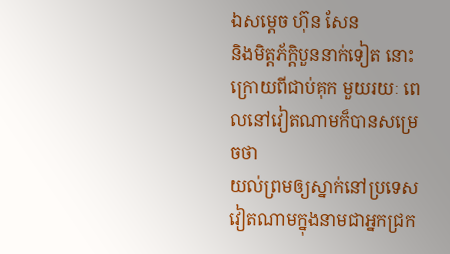ឯសម្តេច ហ៊ុន សែន
និងមិត្តភ័កិ្តបួននាក់ទៀត នោះក្រោយពីជាប់គុក មួយរយៈ ពេលនៅវៀតណាមក៏បានសម្រេចថា
យល់ព្រមឲ្យស្នាក់នៅប្រទេស វៀតណាមក្នុងនាមជាអ្នកជ្រក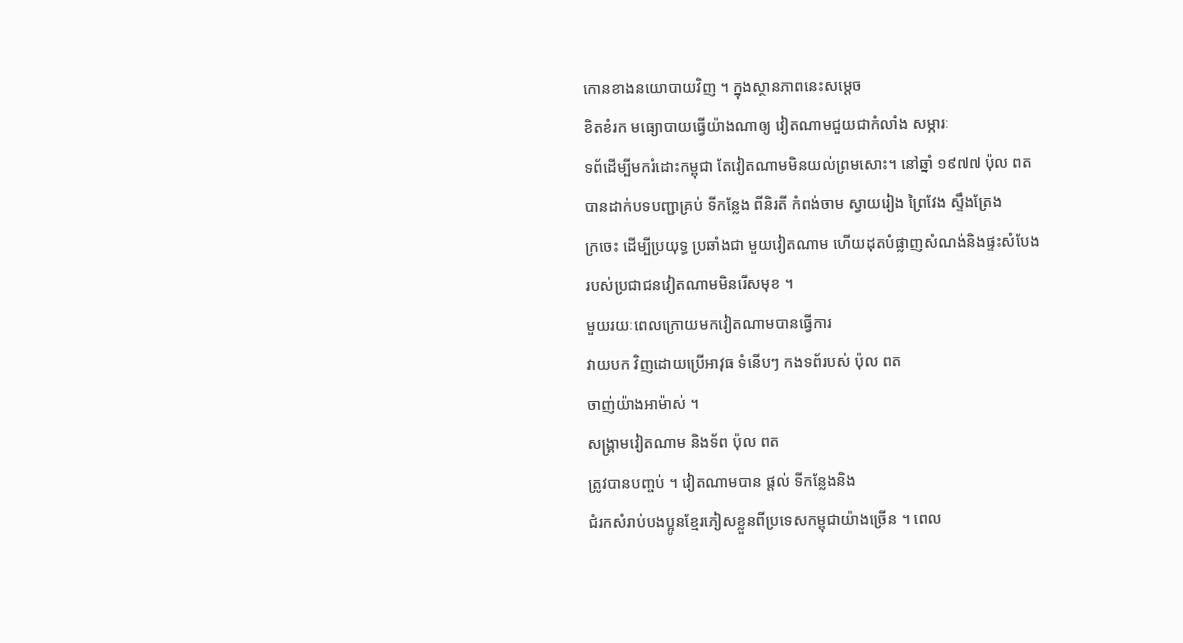កោនខាងនយោបាយវិញ ។ ក្នុងស្ថានភាពនេះសម្តេច
ខិតខំរក មធ្យោបាយធ្វើយ៉ាងណាឲ្យ វៀតណាមជួយជាកំលាំង សម្ភារៈ
ទព័ដើម្បីមករំដោះកម្ពុជា តែវៀតណាមមិនយល់ព្រមសោះ។ នៅឆ្នាំ ១៩៧៧ ប៉ុល ពត
បានដាក់បទបញ្ជាគ្រប់ ទីកន្លែង ពីនិរតី កំពង់ចាម ស្វាយរៀង ព្រៃវែង សឹ្ទងត្រែង
ក្រចេះ ដើម្បីប្រយុទ្ធ ប្រឆាំងជា មួយវៀតណាម ហើយដុតបំផ្លាញសំណង់និងផ្ទះសំបែង
របស់ប្រជាជនវៀតណាមមិនរើសមុខ ។
មួយរយៈពេលក្រោយមកវៀតណាមបានធ្វើការ
វាយបក វិញដោយប្រើអាវុធ ទំនើបៗ កងទព័របស់ ប៉ុល ពត
ចាញ់យ៉ាងអាម៉ាស់ ។
សង្រ្គាមវៀតណាម និងទ័ព ប៉ុល ពត
ត្រូវបានបញ្ចប់ ។ វៀតណាមបាន ផ្តល់ ទីកន្លែងនិង
ជំរកសំរាប់បងប្អូនខ្មែរភៀសខ្លួនពីប្រទេសកម្ពុជាយ៉ាងច្រើន ។ ពេល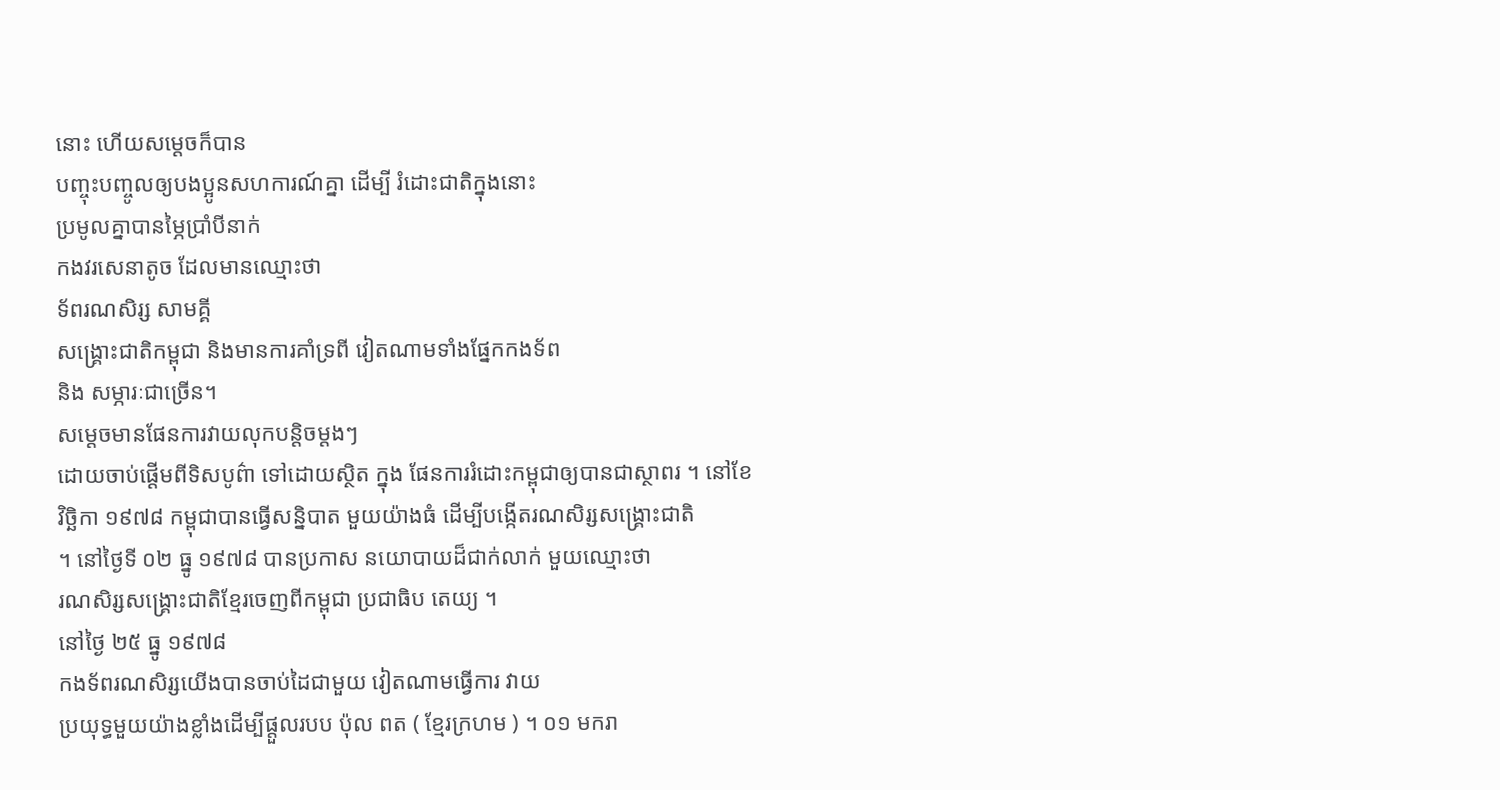នោះ ហើយសម្តេចក៏បាន
បញ្ចុះបញ្ចូលឲ្យបងប្អូនសហការណ៍គ្នា ដើម្បី រំដោះជាតិក្នុងនោះ
ប្រមូលគ្នាបានម្ភៃប្រាំបីនាក់
កងវរសេនាតូច ដែលមានឈ្មោះថា
ទ័ពរណសិរ្ស សាមគ្គី
សង្រ្គោះជាតិកម្ពុជា និងមានការគាំទ្រពី វៀតណាមទាំងផ្នែកកងទ័ព
និង សម្ភារៈជាច្រើន។
សម្តេចមានផែនការវាយលុកបនិ្តចម្តងៗ
ដោយចាប់ផ្តើមពីទិសបូព៌ា ទៅដោយស្ថិត ក្នុង ផែនការរំដោះកម្ពុជាឲ្យបានជាស្ថាពរ ។ នៅខែ
វិច្ឆិកា ១៩៧៨ កម្ពុជាបានធ្វើសន្និបាត មួយយ៉ាងធំ ដើម្បីបងើ្កតរណសិរ្សសង្រ្គោះជាតិ
។ នៅថ្ងៃទី ០២ ធ្នូ ១៩៧៨ បានប្រកាស នយោបាយដ៏ជាក់លាក់ មួយឈ្មោះថា
រណសិរ្សសង្រ្គោះជាតិខ្មែរចេញពីកម្ពុជា ប្រជាធិប តេយ្យ ។
នៅថ្ងៃ ២៥ ធ្នូ ១៩៧៨
កងទ័ពរណសិរ្សយើងបានចាប់ដៃជាមួយ វៀតណាមធ្វើការ វាយ
ប្រយុទ្ធមួយយ៉ាងខ្លាំងដើម្បីផ្តួលរបប ប៉ុល ពត ( ខ្មែរក្រហម ) ។ ០១ មករា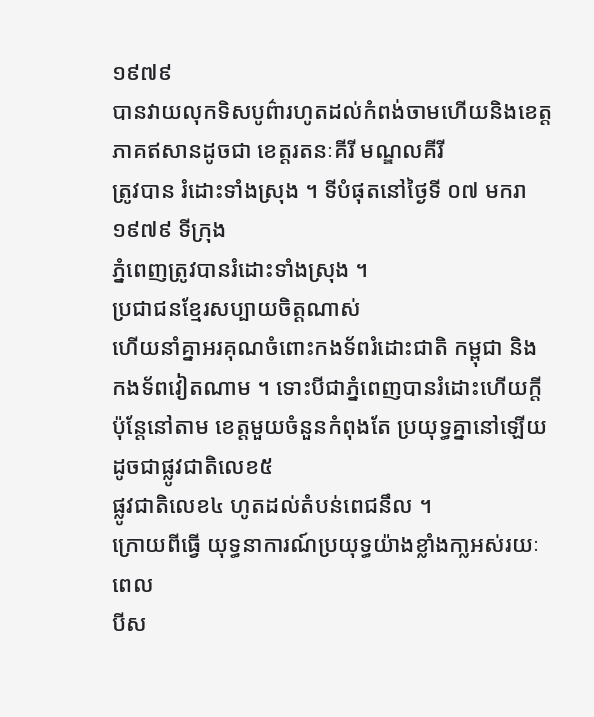១៩៧៩
បានវាយលុកទិសបូព៌ារហូតដល់កំពង់ចាមហើយនិងខេត្តភាគឥសានដូចជា ខេត្តរតនៈគីរី មណ្ឌលគីរី
ត្រូវបាន រំដោះទាំងស្រុង ។ ទីបំផុតនៅថ្ងៃទី ០៧ មករា ១៩៧៩ ទីក្រុង
ភ្នំពេញត្រូវបានរំដោះទាំងស្រុង ។
ប្រជាជនខ្មែរសប្បាយចិត្តណាស់
ហើយនាំគ្នាអរគុណចំពោះកងទ័ពរំដោះជាតិ កម្ពុជា និង កងទ័ពវៀតណាម ។ ទោះបីជាភ្នំពេញបានរំដោះហើយក្តី
ប៉ុន្តែនៅតាម ខេត្តមួយចំនួនកំពុងតែ ប្រយុទ្ធគ្នានៅឡើយ ដូចជាផ្លូវជាតិលេខ៥
ផ្លូវជាតិលេខ៤ ហូតដល់តំបន់ពេជនឹល ។
ក្រោយពីធ្វើ យុទ្ធនាការណ៍ប្រយុទ្ធយ៉ាងខ្លាំងកា្លអស់រយៈពេល
បីស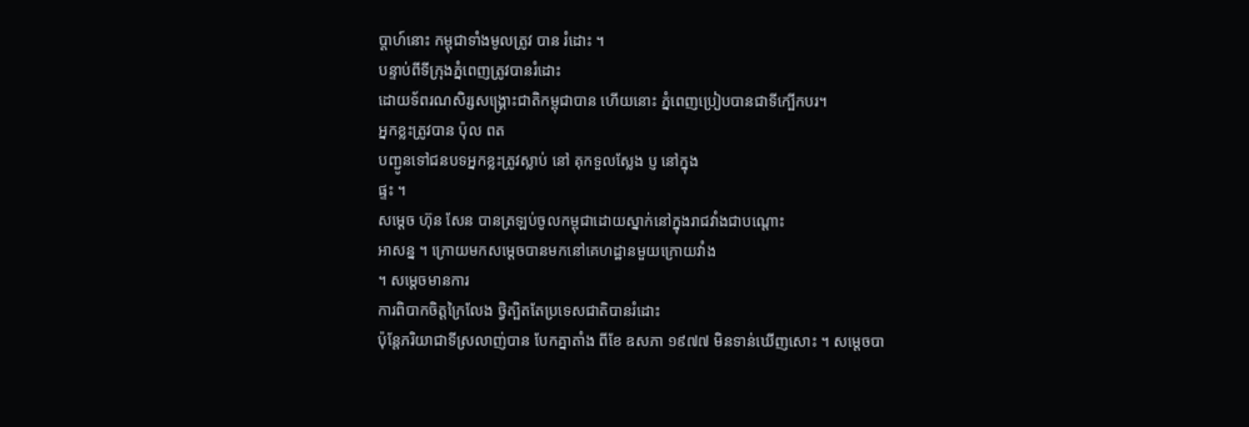ប្តាហ៍នោះ កម្ពុជាទាំងមូលត្រូវ បាន រំដោះ ។
បន្ទាប់ពីទីក្រុងភ្នំពេញត្រូវបានរំដោះ
ដោយទ័ពរណសិរ្សសង្រ្គោះជាតិកម្ពុជាបាន ហើយនោះ ភ្នំពេញប្រៀបបានជាទីក្បើកបរ។
អ្នកខ្លះត្រូវបាន ប៉ុល ពត
បញ្ជូនទៅជនបទអ្នកខ្លះត្រូវស្លាប់ នៅ គុកទួលស្លែង ប្ញ នៅក្នុង
ផ្ទះ ។
សម្តេច ហ៊ុន សែន បានត្រឡប់ចូលកម្ពុជាដោយស្នាក់នៅក្នុងរាជវាំងជាបណ្តោះ
អាសន្ន ។ ក្រោយមកសម្តេចបានមកនៅគេហដ្ឋានមួយក្រោយវាំង
។ សម្តេចមានការ
ការពិបាកចិត្តក្រៃលែង ថ្វិត្បិតតែប្រទេសជាតិបានរំដោះ
ប៉ុន្តែភរិយាជាទីស្រលាញ់បាន បែកគ្នាតាំង ពីខែ ឧសភា ១៩៧៧ មិនទាន់ឃើញសោះ ។ សម្តេចបា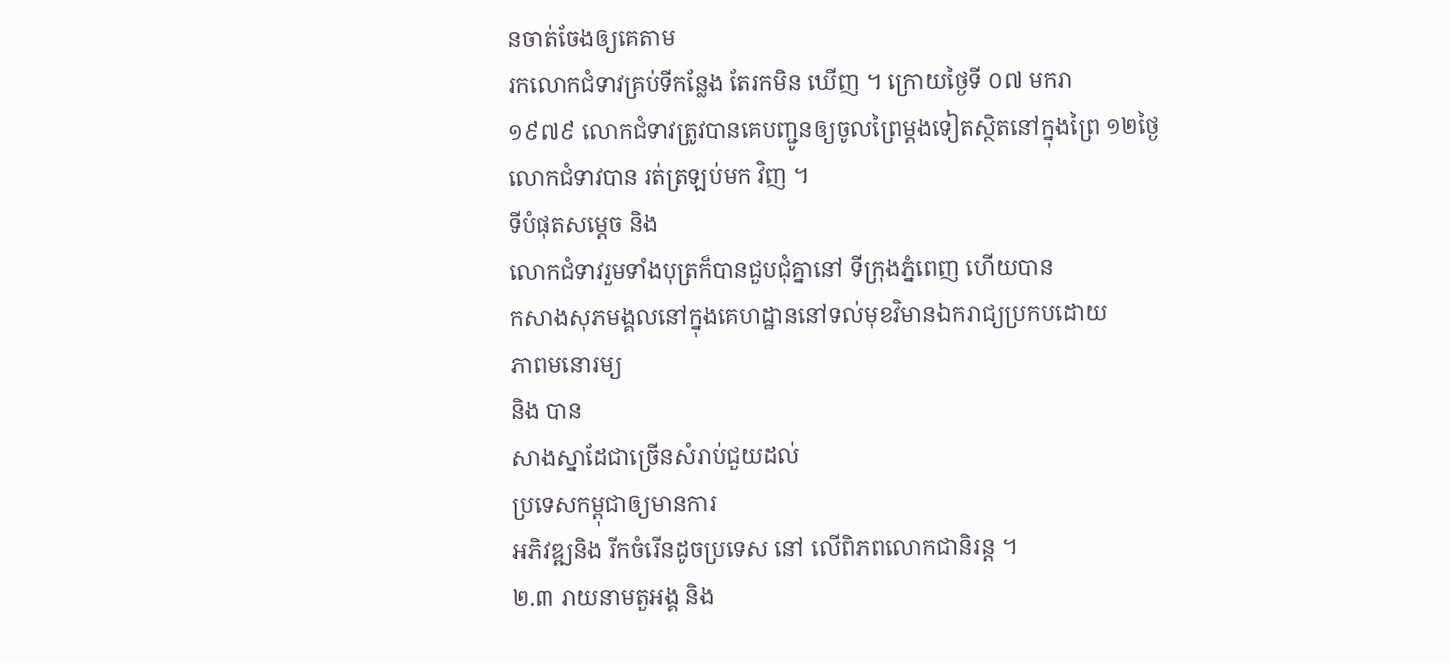នចាត់ចែងឲ្យគេតាម
រកលោកជំទាវគ្រប់ទីកន្លែង តែរកមិន ឃើញ ។ ក្រោយថ្ងៃទី ០៧ មករា
១៩៧៩ លោកជំទាវត្រូវបានគេបញ្ជូនឲ្យចូលព្រៃម្តងទៀតសិ្ថតនៅក្នុងព្រៃ ១២ថ្ងៃ
លោកជំទាវបាន រត់ត្រឡប់មក វិញ ។
ទីបំផុតសម្តេច និង
លោកជំទាវរួមទាំងបុត្រក៏បានជួបជុំគ្នានៅ ទីក្រុងភ្នំពេញ ហើយបាន
កសាងសុភមង្គលនៅក្នុងគេហដ្ឋាននៅទល់មុខវិមានឯករាជ្យប្រកបដោយ
ភាពមនោរម្យ
និង បាន
សាងស្នាដែជាច្រើនសំរាប់ជួយដល់
ប្រទេសកម្ពុជាឲ្យមានការ
អភិវឌ្ឍនិង រីកចំរើនដូចប្រទេស នៅ លើពិភពលោកជានិរន្ត ។
២.៣ រាយនាមតួអង្គ និង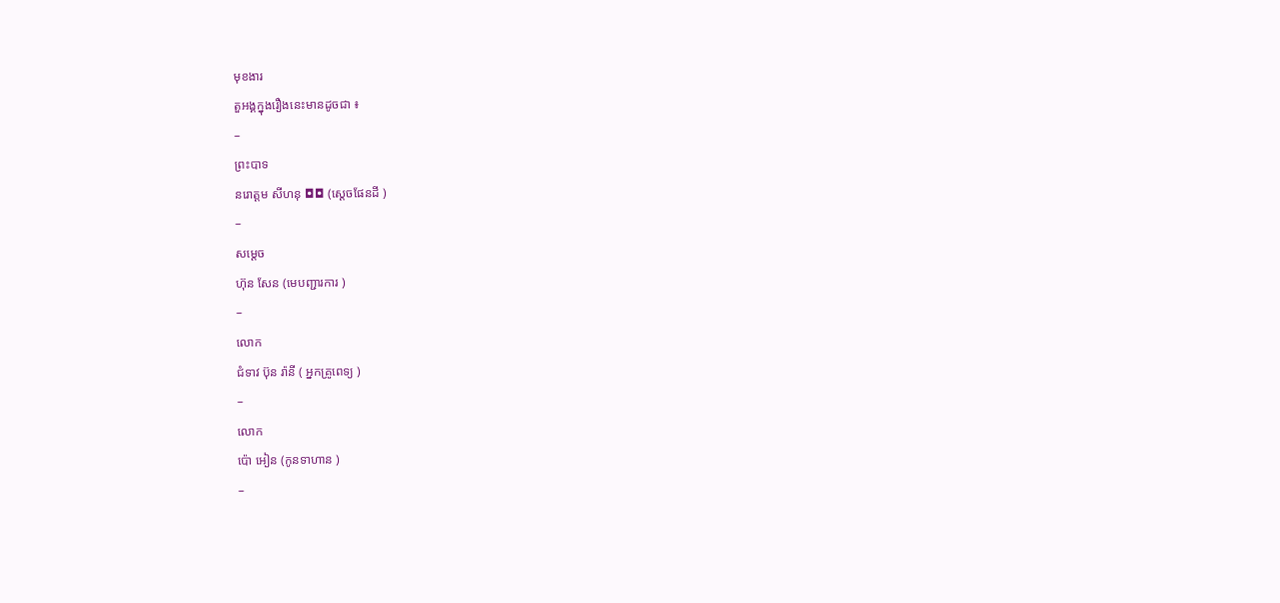មុខងារ
តួអង្គក្នុងរឿងនេះមានដូចជា ៖
–
ព្រះបាទ
នរោត្តម សីហនុ ◘◘ (ស្តេចផែនដី )
–
សម្តេច
ហ៊ុន សែន (មេបញ្ជារការ )
–
លោក
ជំទាវ ប៊ុន រ៉ានី ( អ្នកគ្រូពេទ្យ )
–
លោក
ប៉ោ អៀន (កូនទាហាន )
–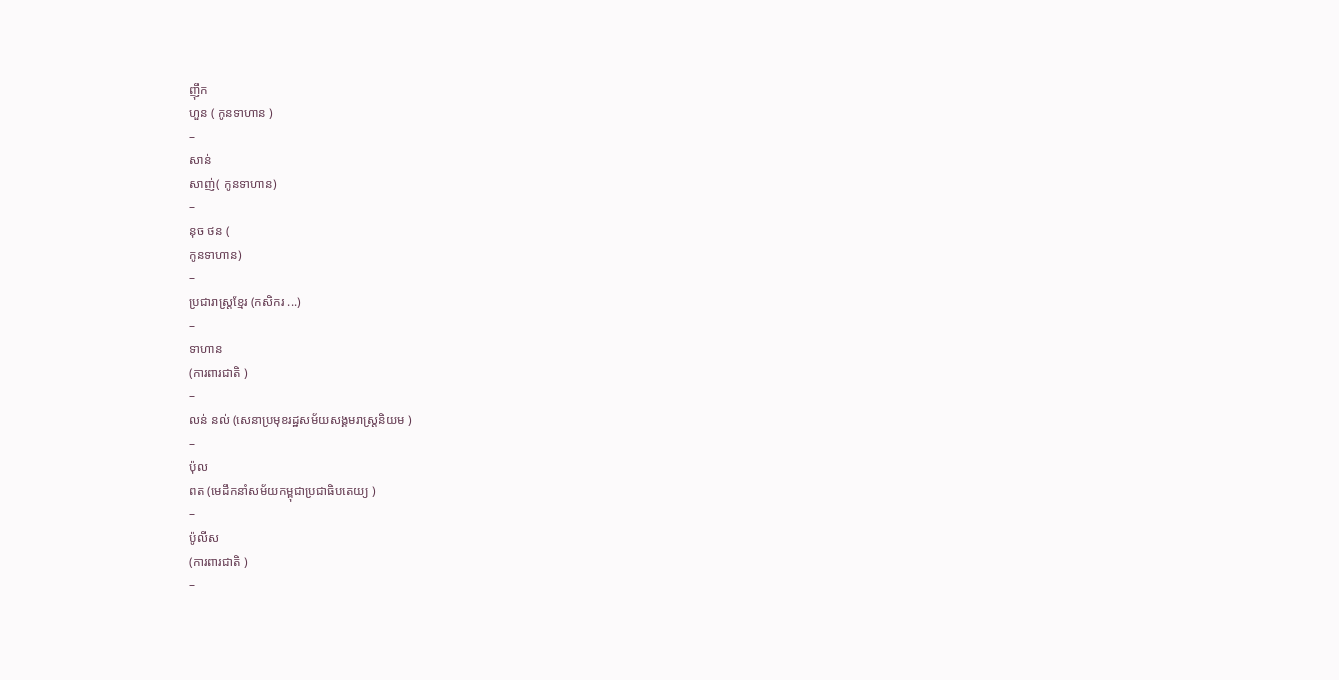ញ៉ឹក
ហួន ( កូនទាហាន )
–
សាន់
សាញ់( កូនទាហាន)
–
នុច ថន (
កូនទាហាន)
–
ប្រជារាស្រ្តខ្មែរ (កសិករ ...)
–
ទាហាន
(ការពារជាតិ )
–
លន់ នល់ (សេនាប្រមុខរដ្ឋសម័យសង្គមរាស្រ្តនិយម )
–
ប៉ុល
ពត (មេដឹកនាំសម័យកម្ពុជាប្រជាធិបតេយ្យ )
–
ប៉ូលីស
(ការពារជាតិ )
–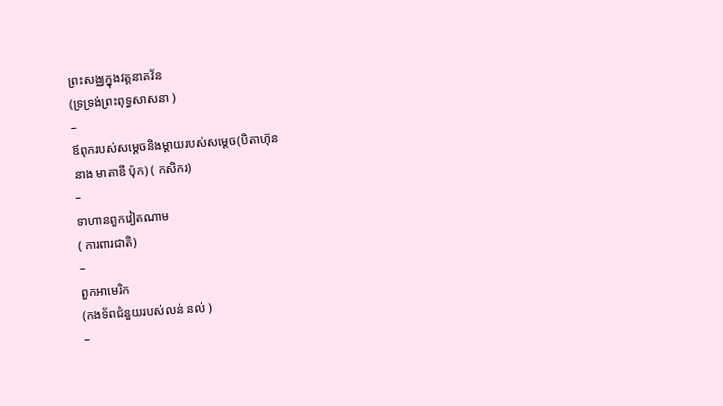ព្រះសង្ឈក្នុងវត្តនាគវ័ន
(ទ្រទ្រង់ព្រះពុទ្ធសាសនា )
–
ឪពុករបស់សម្តេចនិងម្តាយរបស់សម្តេច(បិតាហ៊ុន
នាង មាតាឌី ប៉ុក) ( កសិករ)
–
ទាហានពួកវៀតណាម
( ការពារជាតិ)
–
ពួកអាមេរិក
(កងទ័ពជំនួយរបស់លន់ នល់ )
–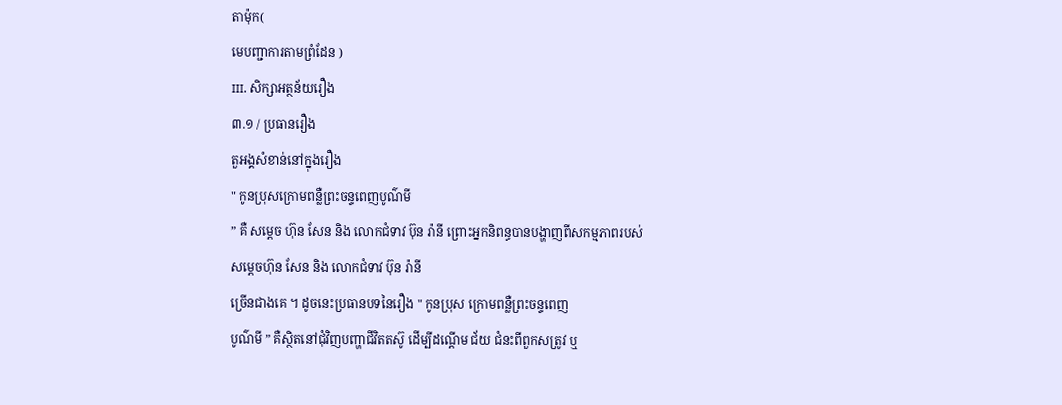តាម៉ុក(
មេបញ្ជាការតាមព្រំដែន )
III. សិក្សាអត្ថន័យរឿង
៣.១ / ប្រធានរឿង
តួអង្គសំខាន់នៅក្នុងរឿង
" កូនប្រុសក្រោមពន្លឺព្រះចន្ទពេញបូណ៌មី
” គឺ សម្តេច ហ៊ុន សែន និង លោកជំទាវ ប៊ុន រ៉ានី ព្រោះអ្នកនិពន្ធបានបង្ហាញពីសកម្មភាពរបស់
សម្តេចហ៊ុន សែន និង លោកជំទាវ ប៊ុន រ៉ានី
ច្រើនជាងគេ ។ ដូចនេះប្រធានបទនៃរឿង " កូនប្រុស ក្រោមពន្លឺព្រះចន្ទពេញ
បូណ៌មី ” គឺស្ថិតនៅជុំវិញបញ្ហាជីវិតតស៊ូ ដើម្បីដណ្តើម ជ័យ ជំនះពីពួកសត្រូវ ឬ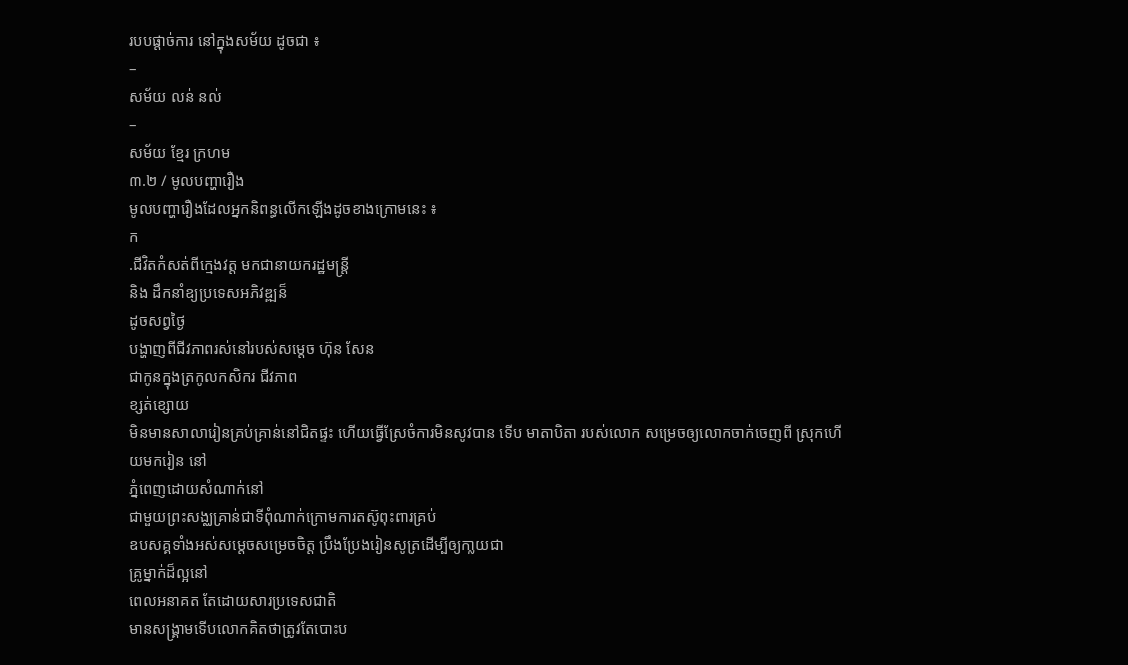របបផ្តាច់ការ នៅក្នុងសម័យ ដូចជា ៖
–
សម័យ លន់ នល់
–
សម័យ ខ្មែរ ក្រហម
៣.២ / មូលបញ្ហារឿង
មូលបញ្ហារឿងដែលអ្នកនិពន្ធលើកឡើងដូចខាងក្រោមនេះ ៖
ក
.ជីវិតកំសត់ពីក្មេងវត្ត មកជានាយករដ្ឋមន្រ្តី
និង ដឹកនាំឧ្យប្រទេសអភិវឌ្ឍន៏
ដូចសព្វថ្ងៃ
បង្ហាញពីជីវភាពរស់នៅរបស់សម្តេច ហ៊ុន សែន
ជាកូនក្នុងត្រកូលកសិករ ជីវភាព
ខ្សត់ខ្សោយ
មិនមានសាលារៀនគ្រប់គ្រាន់នៅជិតផ្ទះ ហើយធ្វើស្រែចំការមិនសូវបាន ទើប មាតាបិតា របស់លោក សម្រេចឲ្យលោកចាក់ចេញពី ស្រុកហើយមករៀន នៅ
ភ្នំពេញដោយសំណាក់នៅ
ជាមួយព្រះសង្ឈគ្រាន់ជាទីពុំណាក់ក្រោមការតស៊ូពុះពារគ្រប់
ឧបសគ្គទាំងអស់សម្តេចសម្រេចចិត្ត ប្រឹងប្រែងរៀនសូត្រដើម្បីឲ្យកា្លយជា
គ្រូម្នាក់ដ៏ល្អនៅ
ពេលអនាគត តែដោយសារប្រទេសជាតិ
មានសង្រ្គាមទើបលោកគិតថាត្រូវតែបោះប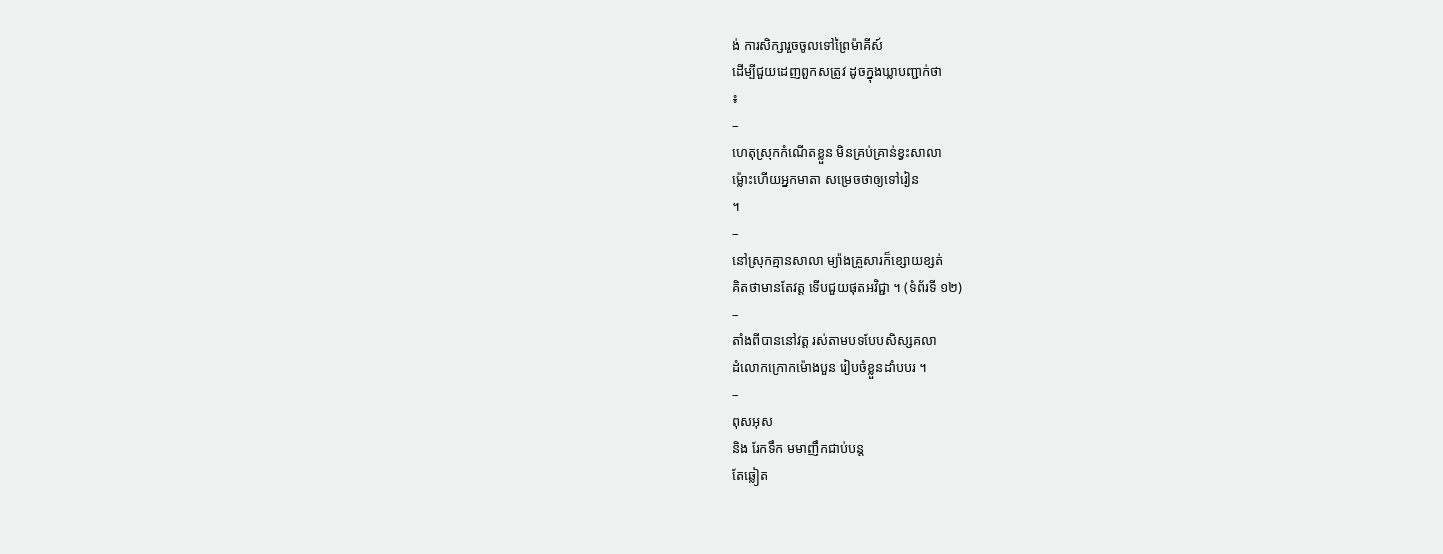ង់ ការសិក្សារួចចូលទៅព្រៃម៉ាគីស៍
ដើម្បីជួយដេញពួកសត្រូវ ដូចក្នុងឃ្លាបញ្ជាក់ថា
៖
–
ហេតុស្រុកកំណើតខ្លួន មិនគ្រប់គ្រាន់ខ្វះសាលា
ម្ល៉ោះហើយអ្នកមាតា សម្រេចថាឲ្យទៅរៀន
។
–
នៅស្រុកគ្មានសាលា ម្យ៉ាងគ្រួសារក៏ខ្សោយខ្សត់
គិតថាមានតែវត្ត ទើបជួយផុតអវិជ្ជា ។ (ទំព័រទី ១២)
–
តាំងពីបាននៅវត្ត រស់តាមបទបែបសិស្សគលា
ដំលោកក្រោកម៉ោងបួន រៀបចំខ្លួនដាំបបរ ។
–
ពុសអុស
និង រែកទឹក មមាញឹកជាប់បន្ត
តែឆ្លៀត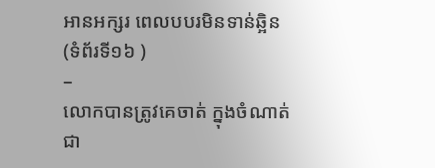អានអក្សរ ពេលបបរមិនទាន់ឆ្អិន
(ទំព័រទី១៦ )
–
លោកបានត្រូវគេចាត់ ក្នុងចំណាត់ជា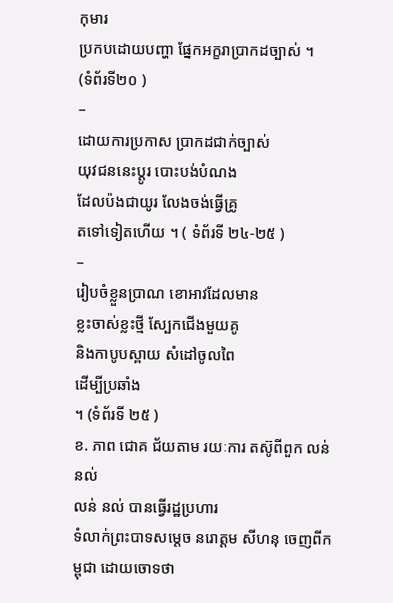កុមារ
ប្រកបដោយបញ្ហា ផ្នែកអក្ខរាប្រាកដច្បាស់ ។
(ទំព័រទី២០ )
–
ដោយការប្រកាស ប្រាកដជាក់ច្បាស់
យុវជននេះប្តូរ បោះបង់បំណង
ដែលប៉ងជាយូរ លែងចង់ធ្វើគ្រូ
តទៅទៀតហើយ ។ ( ទំព័រទី ២៤-២៥ )
–
រៀបចំខ្លួនប្រាណ ខោអាវដែលមាន
ខ្លះចាស់ខ្លះថ្មី សែ្បកជើងមួយគូ
និងកាបូបស្ពាយ សំដៅចូលពៃ
ដើម្បីប្រឆាំង
។ (ទំព័រទី ២៥ )
ខ. ភាព ជោគ ជ័យតាម រយៈការ តស៊ូពីពួក លន់
នល់
លន់ នល់ បានធ្វើរដ្ឋប្រហារ
ទំលាក់ព្រះបាទសម្តេច នរោត្តម សីហនុ ចេញពីកម្ពុជា ដោយចោទថា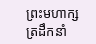ព្រះមហាក្សត្រដឹកនាំ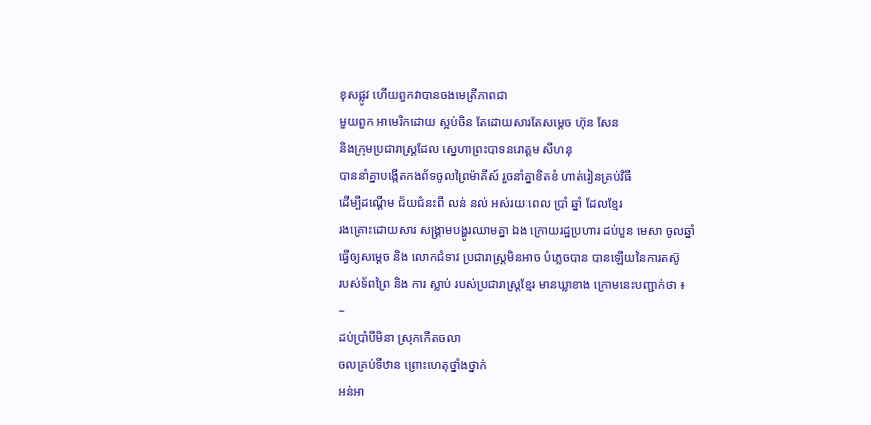ខុសផ្លូវ ហើយពួកវាបានចងមេត្រីភាពជា
មួយពួក អាមេរិកដោយ ស្អប់ចិន តែដោយសារតែសម្តេច ហ៊ុន សែន
និងក្រុមប្រជារាស្រ្តដែល ស្នេហាព្រះបាទនរោត្តម សីហនុ
បាននាំគ្នាបង្កើតកងព័ទចូលព្រៃម៉ាគីស៍ រួចនាំគ្នាខិតខំ ហាត់រៀនគ្រប់វិធី
ដើម្បីដណ្តើម ជ័យជំនះពី លន់ នល់ អស់រយៈពេល ប្រាំ ឆ្នាំ ដែលខ្មែរ
រងគ្រោះដោយសារ សង្រ្គាមបង្ហូរឈាមគ្នា ឯង ក្រោយរដ្ឋប្រហារ ដប់បួន មេសា ចូលឆ្នាំ
ធ្វើឲ្យសម្តេច និង លោកជំទាវ ប្រជារាស្រ្តមិនអាច បំភ្លេចបាន បានឡើយនៃការតស៊ូ
របស់ទ័ពព្រៃ និង ការ ស្លាប់ របស់ប្រជារាស្រ្តខ្មែរ មានឃ្លាខាង ក្រោមនេះបញ្ជាក់ថា ៖
–
ដប់ប្រាំបីមិនា ស្រុកកើតចលា
ចលគ្រប់ទីឋាន ព្រោះហេតុថ្នាំងថ្នាក់
អន់អា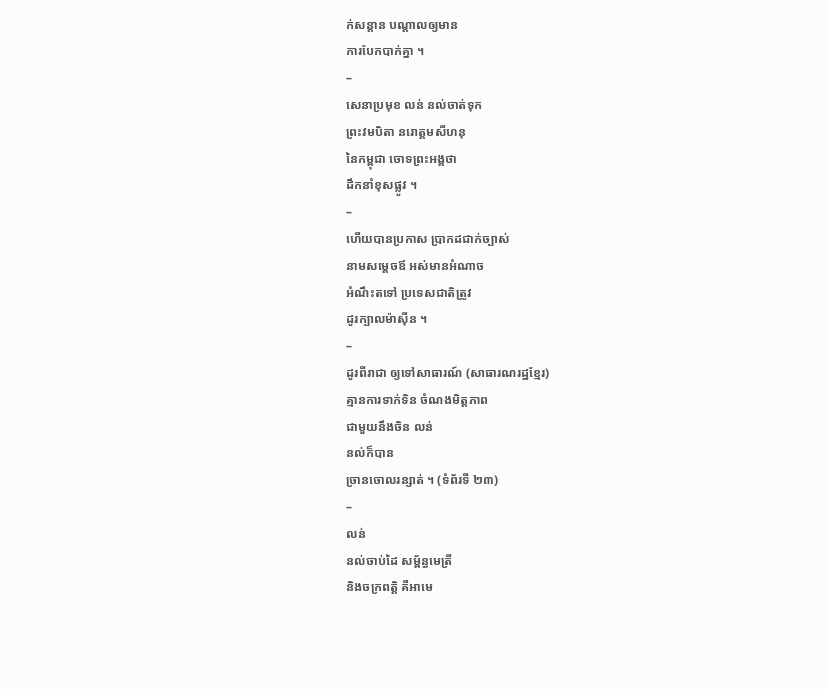ក់សន្តាន បណ្តាលឲ្យមាន
ការបែកបាក់គ្នា ។
–
សេនាប្រមុខ លន់ នល់ចាត់ទុក
ព្រះវមបិតា នរោត្តមសីហនុ
នៃកម្ពុជា ចោទព្រះអង្គថា
ដឹកនាំខុសផ្លូវ ។
–
ហើយបានប្រកាស ប្រាកដជាក់ច្បាស់
នាមសម្តេចឪ អស់មានអំណាច
អំណឹះតទៅ ប្រទេសជាតិត្រូវ
ដូរក្បាលម៉ាស៊ីន ។
–
ដូរពីរាជា ឲ្យទៅសាធារណ៍ (សាធារណរដ្ឋខ្មែរ)
គ្មានការទាក់ទិន ចំណងមិត្តភាព
ជាមួយនឹងចិន លន់
នល់ក៏បាន
ច្រានចោលរន្សាត់ ។ (ទំព័រទី ២៣)
–
លន់
នល់ចាប់ដៃ សម្ព័ន្ធមេត្រី
និងចក្រពត្តិ គឺអាមេ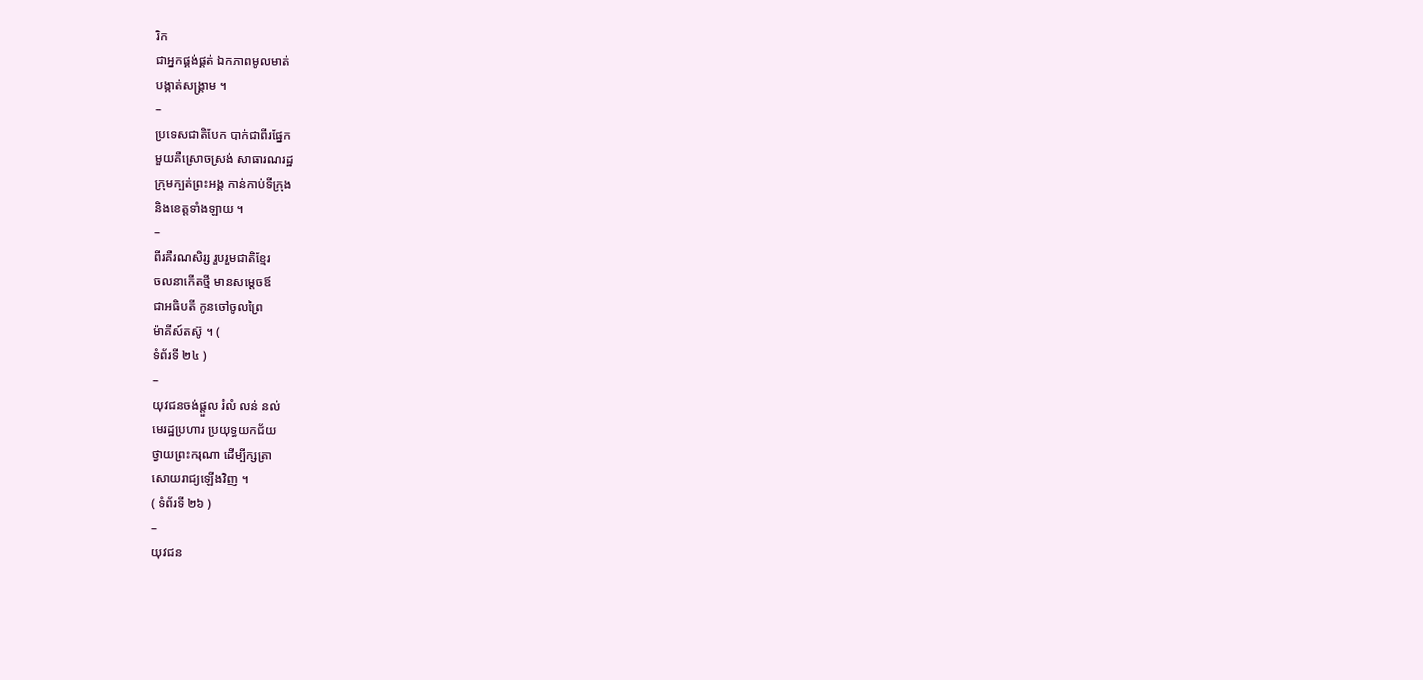រិក
ជាអ្នកផ្គង់ផ្គត់ ឯកភាពមូលមាត់
បង្កាត់សង្រ្គាម ។
–
ប្រទេសជាតិបែក បាក់ជាពីរផ្នែក
មួយគឺស្រោចស្រង់ សាធារណរដ្ឋ
ក្រុមក្បត់ព្រះអង្គ កាន់កាប់ទីក្រុង
និងខេត្តទាំងឡាយ ។
–
ពីរគឺរណសិរ្ស រួបរួមជាតិខ្មែរ
ចលនាកើតថ្មី មានសម្តេចឪ
ជាអធិបតី កូនចៅចូលព្រៃ
ម៉ាគីស៍តស៊ូ ។ (
ទំព័រទី ២៤ )
–
យុវជនចង់ផ្តួល រំលំ លន់ នល់
មេរដ្ឋប្រហារ ប្រយុទ្ធយកជ័យ
ថ្វាយព្រះករុណា ដើម្បីក្សត្រា
សោយរាជ្យឡើងវិញ ។
( ទំព័រទី ២៦ )
–
យុវជន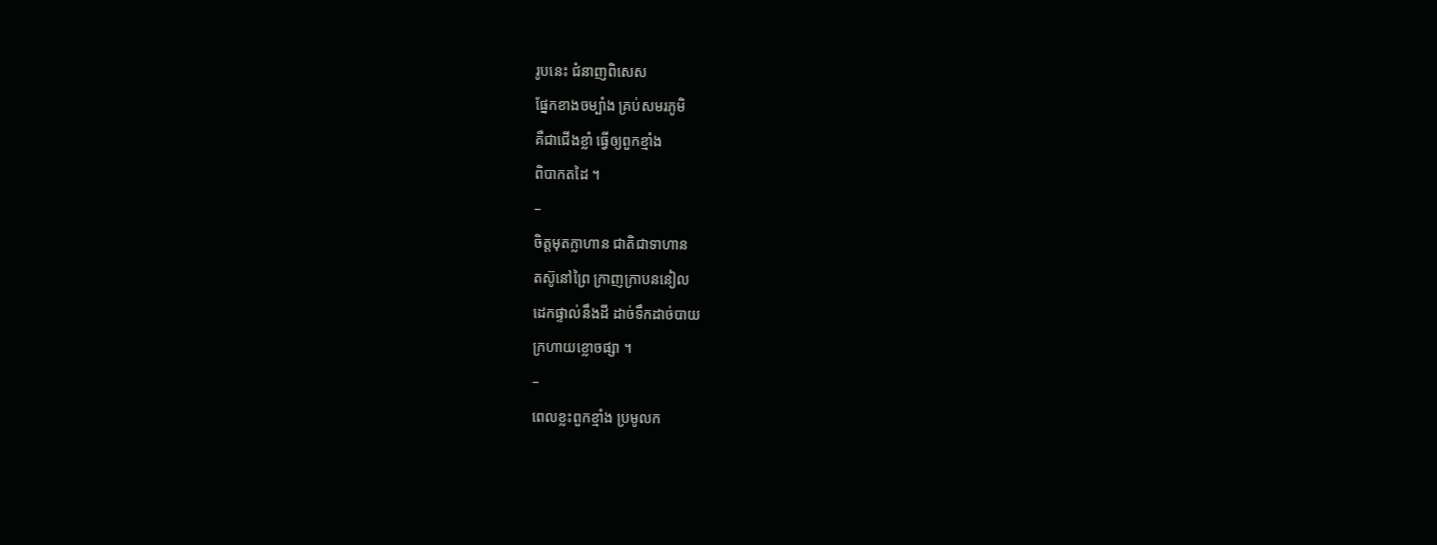រូបនេះ ជំនាញពិសេស
ផ្នែកខាងចម្បាំង គ្រប់សមរភូមិ
គឺជាជើងខ្លាំ ធ្វើឲ្យពួកខ្មាំង
ពិបាកតដៃ ។
–
ចិត្តមុតក្លាហាន ជាតិជាទាហាន
តស៊ូនៅព្រៃ ក្រាញក្រាបននៀល
ដេកផ្ទាល់នឹងដី ដាច់ទឹកដាច់បាយ
ក្រហាយខ្លោចផ្សា ។
–
ពេលខ្លះពួកខ្មាំង ប្រមូលក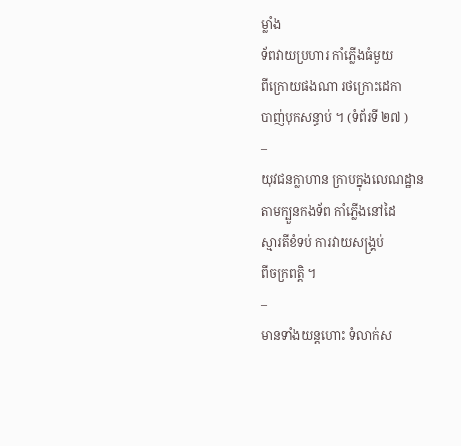ម្លាំង
ទ័ពវាយប្រហារ កាំភ្លើងធំមួយ
ពីក្រោយផងណា រថក្រោះដេកា
បាញ់បុកសន្ធាប់ ។ (ទំព័រទី ២៧ )
–
យុវជនក្លាហាន ក្រាបក្នុងលេណដ្ឋាន
តាមក្បួនកងទ័ព កាំភ្លើងនៅដៃ
ស្មារតីខំទប់ ការវាយសង្រ្គប់
ពីចក្រពតិ្ត ។
–
មានទាំងយន្តហោះ ទំលាក់ស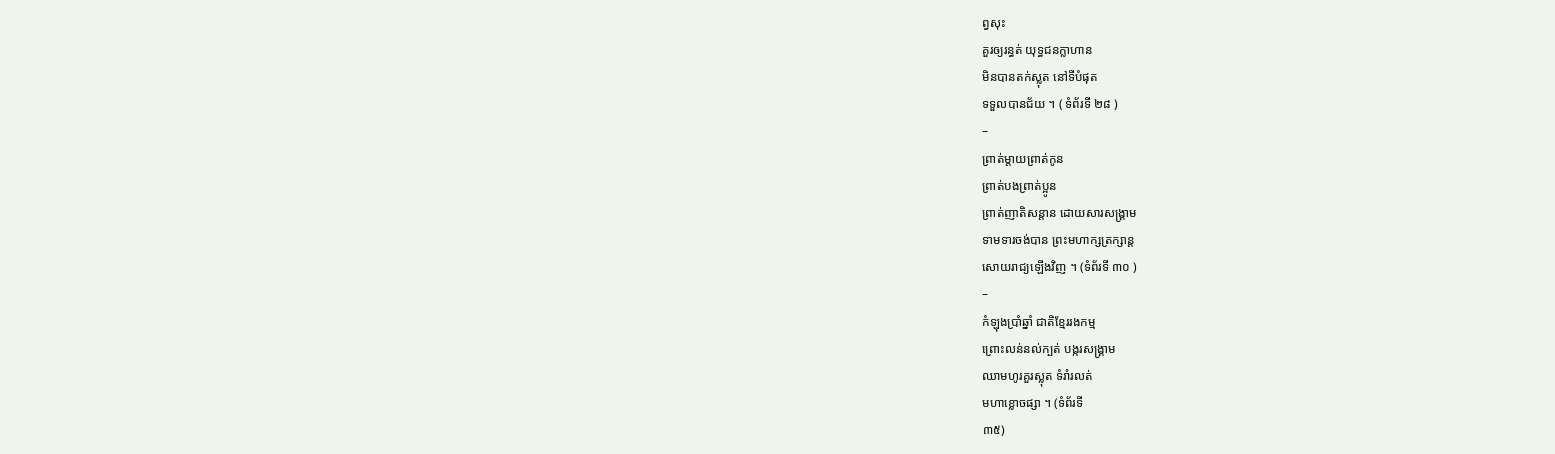ព្វសុះ
គួរឲ្យរន្ធត់ យុទ្ធជនក្លាហាន
មិនបានតក់ស្លុត នៅទីបំផុត
ទទួលបានជ័យ ។ ( ទំព័រទី ២៨ )
–
ព្រាត់ម្តាយព្រាត់កូន
ព្រាត់បងព្រាត់ប្អូន
ព្រាត់ញាតិសន្តាន ដោយសារសង្រ្គាម
ទាមទារចង់បាន ព្រះមហាក្សត្រក្សាន្ត
សោយរាជ្យឡើងវិញ ។ (ទំព័រទី ៣០ )
–
កំឡុងប្រាំឆ្នាំ ជាតិខ្មែររងកម្ម
ព្រោះលន់នល់ក្បត់ បង្ករសង្រ្គាម
ឈាមហូរគួរស្លុត ទំរាំរលត់
មហាខ្លោចផ្សា ។ (ទំព័រទី
៣៥)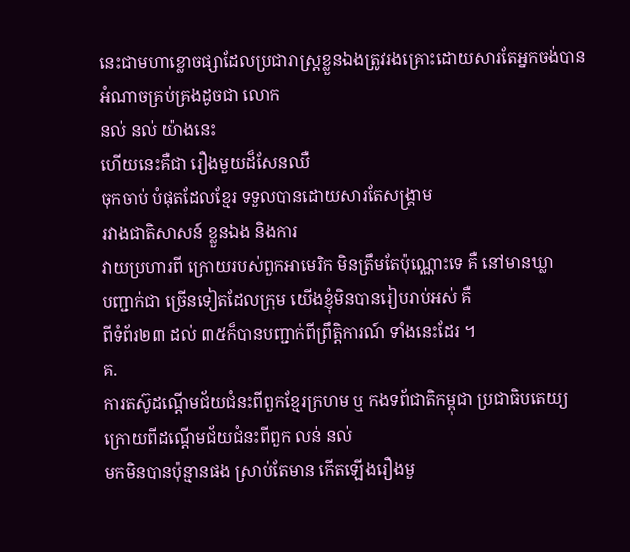នេះជាមហាខ្លោចផ្សាដែលប្រជារាស្រ្តខ្លួនឯងត្រូវរងគ្រោះដោយសារតែអ្នកចង់បាន
អំណាចគ្រប់គ្រងដូចជា លោក
នល់ នល់ យ៉ាងនេះ
ហើយនេះគឺជា រឿងមួយដ៏សែនឈឺ
ចុកចាប់ បំផុតដែលខ្មែរ ទទួលបានដោយសារតែសង្រ្គាម
រវាងជាតិសាសន៍ ខ្លួនឯង និងការ
វាយប្រហារពី ក្រោយរបស់ពួកអាមេរិក មិនត្រឹមតែប៉ុណ្ណោះទេ គឺ នៅមានឃ្លា
បញ្ជាក់ជា ច្រើនទៀតដែលក្រុម យើងខ្ញុំមិនបានរៀបរាប់អស់ គឺ
ពីទំព័រ២៣ ដល់ ៣៥ក៏បានបញ្ជាក់ពីព្រឹតិ្តការណ៍ ទាំងនេះដែរ ។
គ.
ការតស៊ូដណ្តើមជ័យជំនះពីពួកខ្មែរក្រហម ឬ កងទព័ជាតិកម្ពុជា ប្រជាធិបតេយ្យ
ក្រោយពីដណ្តើមជ័យជំនះពីពួក លន់ នល់
មកមិនបានប៉ុន្មានផង ស្រាប់តែមាន កើតឡើងរឿងមួ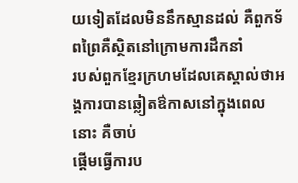យទៀតដែលមិននឹកស្មានដល់ គឺពួកទ័ពព្រៃគឺស្ថិតនៅក្រោមការដឹកនាំ
របស់ពួកខ្មែរក្រហមដែលគេស្គាល់ថាអង្គការបានឆ្លៀតឳកាសនៅក្នុងពេលនោះ គឺចាប់
ផ្តើមធ្វើការប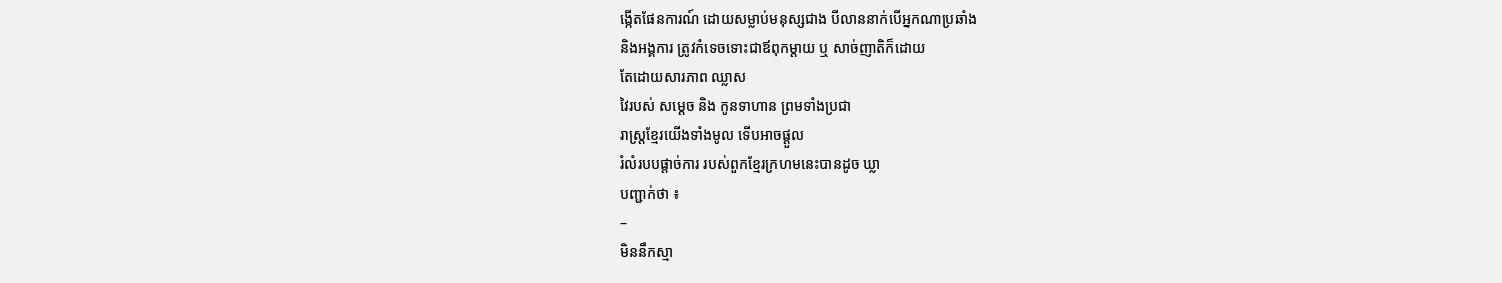ង្កើតផែនការណ៍ ដោយសម្លាប់មនុស្សជាង បីលាននាក់បើអ្នកណាប្រឆាំង
និងអង្គការ ត្រូវកំទេចទោះជាឪពុកម្តាយ ឬ សាច់ញាតិក៏ដោយ
តែដោយសារភាព ឈ្លាស
វៃរបស់ សម្តេច និង កូនទាហាន ព្រមទាំងប្រជា
រាស្រ្តខ្មែរយើងទាំងមូល ទើបអាចផ្តួល
រំលំរបបផ្តាច់ការ របស់ពួកខ្មែរក្រហមនេះបានដូច ឃ្លា
បញ្ជាក់ថា ៖
–
មិននឹកស្មា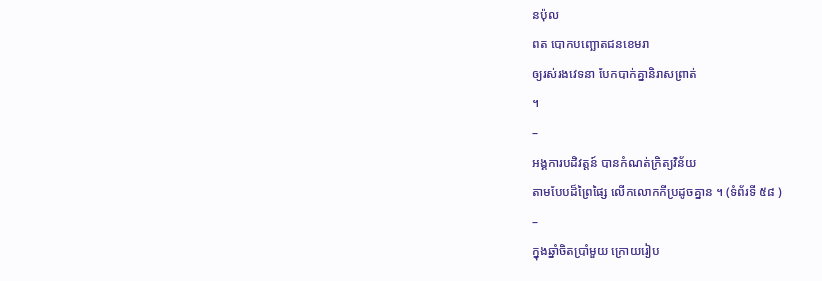នប៉ុល
ពត បោកបញ្ឆោតជនខេមរា
ឲ្យរស់រងវេទនា បែកបាក់គ្នានិរាសព្រាត់
។
–
អង្គការបដិវត្តន៍ បានកំណត់ក្រិត្យវិន័យ
តាមបែបដ៏ព្រៃផ្សៃ លើកលោកកីប្រដូចគ្នាន ។ (ទំព័រទី ៥៨ )
–
ក្នុងឆ្នាំចិតប្រាំមួយ ក្រោយរៀប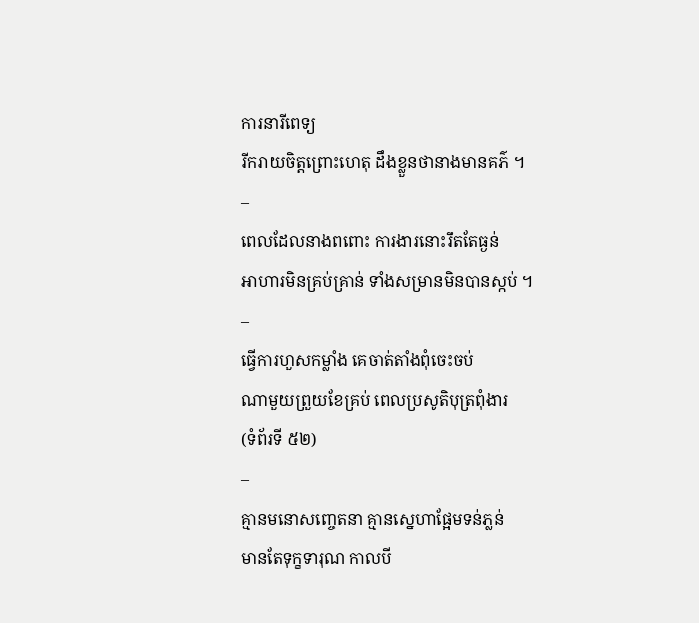ការនារីពេទ្យ
រីករាយចិត្តព្រោះហេតុ ដឹងខ្លួនថានាងមានគភ៌ ។
–
ពេលដែលនាងពពោះ ការងារនោះរឹតតែធ្ងន់
អាហារមិនគ្រប់គ្រាន់ ទាំងសម្រានមិនបានស្កប់ ។
–
ធ្វើការហួសកម្លាំង គេចាត់តាំងពុំចេះចប់
ណាមួយព្រួយខែគ្រប់ ពេលប្រសូតិបុត្រពុំងារ
(ទំព័រទី ៥២)
–
គ្មានមនោសញ្ចេតនា គ្មានស្នេហាផ្អែមទន់ភ្លន់
មានតែទុក្ខទារុណ កាលបី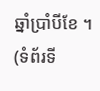ឆ្នាំប្រាំបីខែ ។ (ទំព័រទី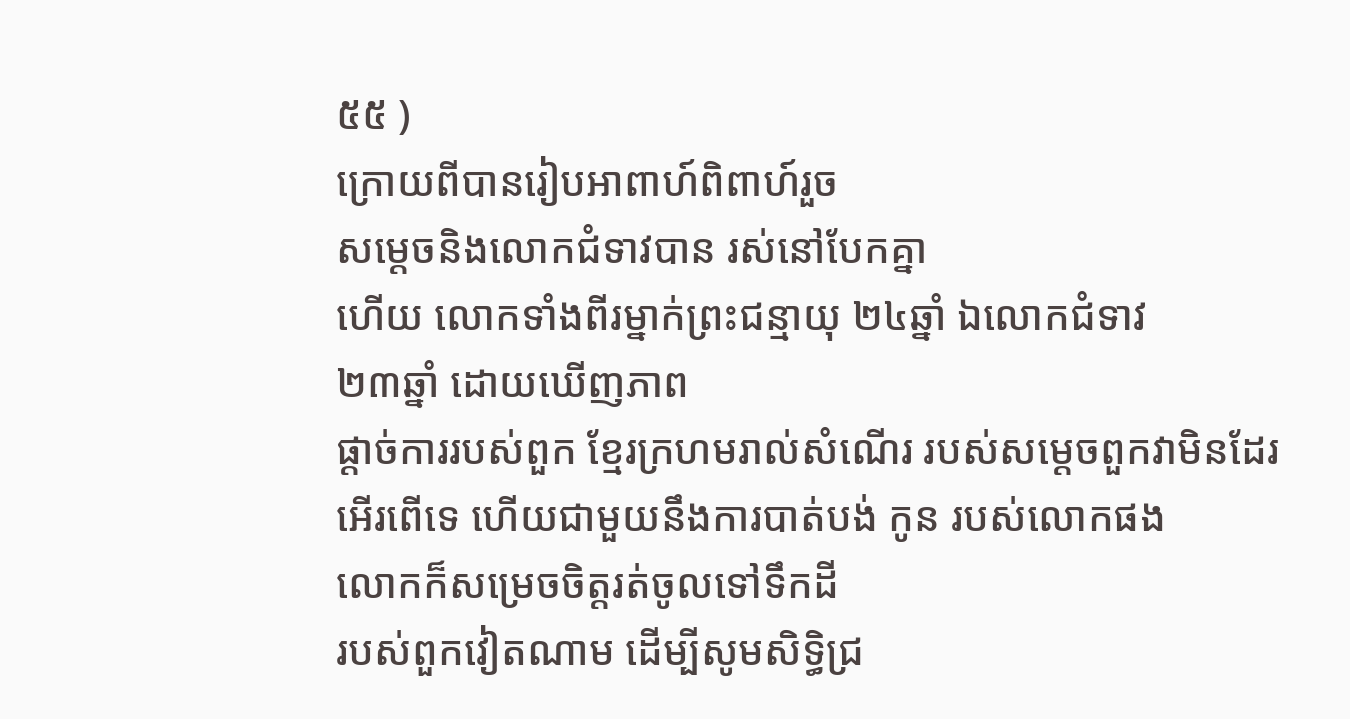៥៥ )
ក្រោយពីបានរៀបអាពាហ៍ពិពាហ៍រួច
សម្តេចនិងលោកជំទាវបាន រស់នៅបែកគ្នា
ហើយ លោកទាំងពីរម្នាក់ព្រះជន្មាយុ ២៤ឆ្នាំ ឯលោកជំទាវ
២៣ឆ្នាំ ដោយឃើញភាព
ផ្តាច់ការរបស់ពួក ខ្មែរក្រហមរាល់សំណើរ របស់សម្តេចពួកវាមិនដែរ
អើរពើទេ ហើយជាមួយនឹងការបាត់បង់ កូន របស់លោកផង
លោកក៏សម្រេចចិត្តរត់ចូលទៅទឹកដី
របស់ពួកវៀតណាម ដើម្បីសូមសិទ្ធិជ្រ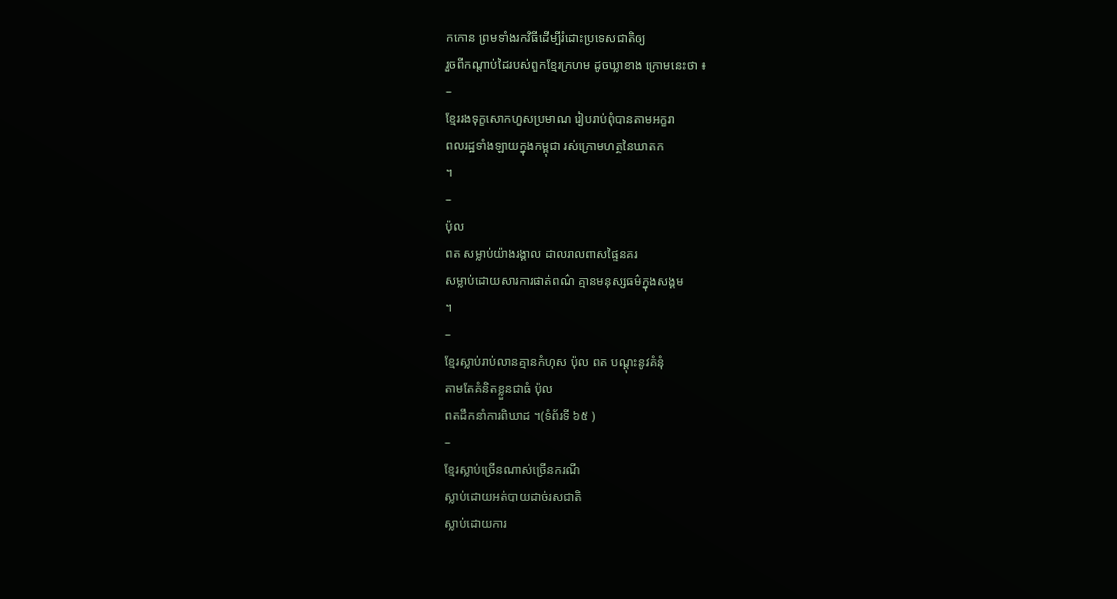កកោន ព្រមទាំងរកវិធីដើម្បីរំដោះប្រទេសជាតិឲ្យ
រួចពីកណ្តាប់ដៃរបស់ពួកខ្មែរក្រហម ដូចឃ្លាខាង ក្រោមនេះថា ៖
–
ខ្មែររងទុក្ខសោកហួសប្រមាណ រៀបរាប់ពុំបានតាមអក្ខរា
ពលរដ្ឋទាំងឡាយក្នុងកម្ពុជា រស់ក្រោមហត្ថនៃឃាតក
។
–
ប៉ុល
ពត សម្លាប់យ៉ាងរង្គាល ដាលរាលពាសផ្ទៃនគរ
សម្លាប់ដោយសារការផាត់ពណ៌ គ្មានមនុស្សធម៌ក្នុងសង្គម
។
–
ខ្មែរស្លាប់រាប់លានគ្មានកំហុស ប៉ុល ពត បណ្តុះនូវគំនុំ
តាមតែគំនិតខ្លួនជាធំ ប៉ុល
ពតដឹកនាំការពិឃាដ ។(ទំព័រទី ៦៥ )
–
ខ្មែរស្លាប់ច្រើនណាស់ច្រើនករណី
ស្លាប់ដោយអត់បាយដាច់រសជាតិ
ស្លាប់ដោយការ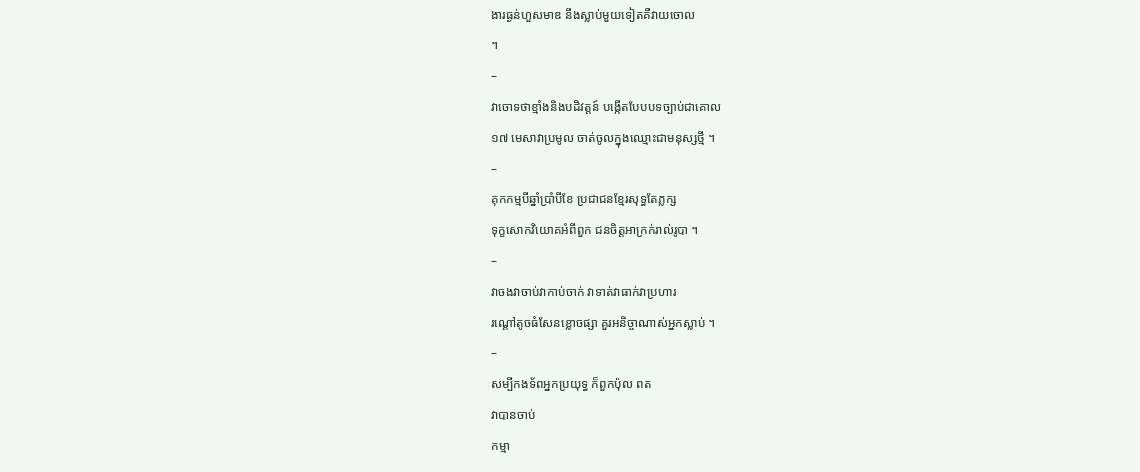ងារធ្ងន់ហួសមាឌ នឹងស្លាប់មួយទៀតគឺវាយចោល
។
–
វាចោទថាខ្មាំងនិងបដិវត្តន៍ បង្កើតបែបបទច្បាប់ជាគោល
១៧ មេសាវាប្រមូល ចាត់ចូលក្នុងឈ្មោះជាមនុស្សថ្មី ។
–
គុកកម្មបីឆ្នាំប្រាំបីខែ ប្រជាជនខ្មែរសុទ្ធតែភ្លក្ស
ទុក្ខសោកវិយោគអំពីពួក ជនចិត្តអាក្រក់រាល់រូបា ។
–
វាចងវាចាប់វាកាប់ចាក់ វាទាត់វាធាក់វាប្រហារ
រណ្តៅតូចធំសែនខ្លោចផ្សា គួរអនិច្ចាណាស់អ្នកស្លាប់ ។
–
សម្បីកងទ័ពអ្នកប្រយុទ្ធ ក៏ពួកប៉ុល ពត
វាបានចាប់
កម្មា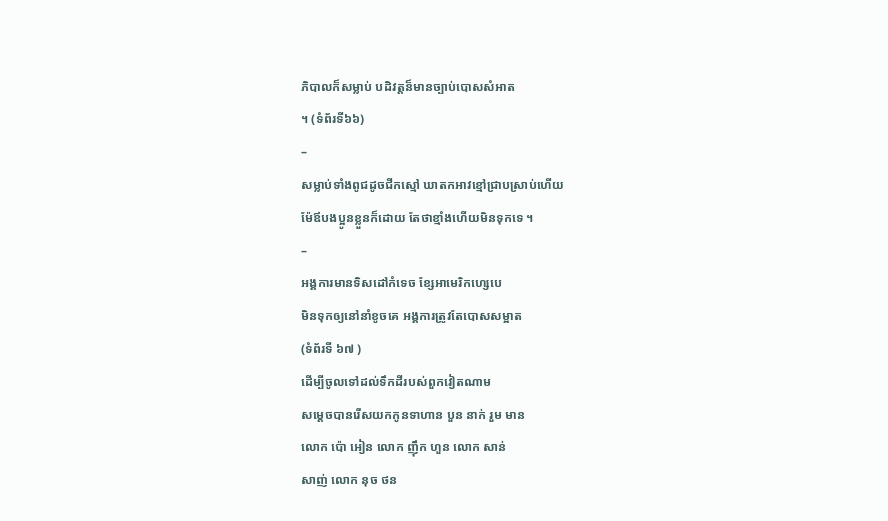ភិបាលក៏សម្លាប់ បដិវត្តន៏មានច្បាប់បោសសំអាត
។ (ទំព័រទី៦៦)
–
សម្លាប់ទាំងពូជដូចជីកស្មៅ ឃាតកអាវខ្មៅជ្រាបស្រាប់ហើយ
ម៉ែឪបងប្អូនខ្លួនក៏ដោយ តែថាខ្មាំងហើយមិនទុកទេ ។
–
អង្គការមានទិសដៅកំទេច ខ្សែអាមេរិកហេ្សបេ
មិនទុកឲ្យនៅនាំខូចគេ អង្គការត្រូវតែបោសសម្អាត
(ទំព័រទី ៦៧ )
ដើម្បីចូលទៅដល់ទឹកដីរបស់ពួកវៀតណាម
សម្តេចបានរើសយកកូនទាហាន បួន នាក់ រួម មាន
លោក ប៉ោ អៀន លោក ញ៉ឹក ហួន លោក សាន់
សាញ់ លោក នុច ថន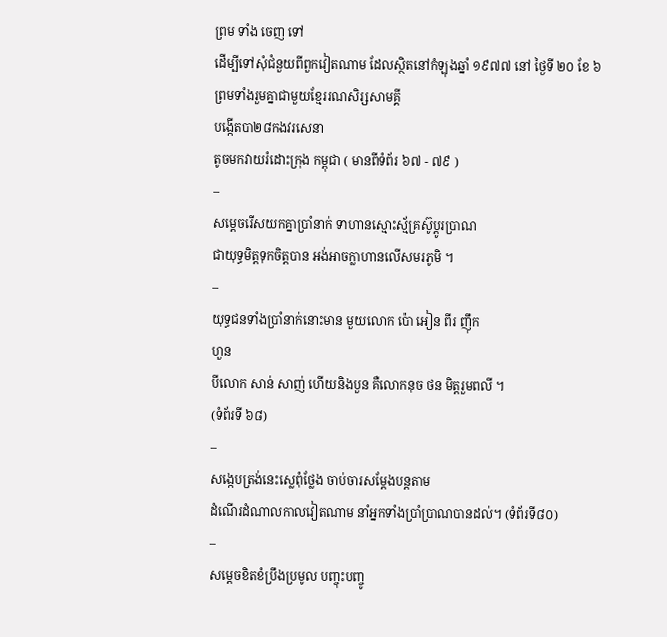ព្រម ទាំង ចេញ ទៅ
ដើម្បីទៅសុំជំនួយពីពួកវៀតណាម ដែលស្ថិតនៅកំឡុងឆ្នាំ ១៩៧៧ នៅ ថ្ងៃទី ២០ ខែ ៦
ព្រមទាំងរួមគ្នាជាមួយខ្មែររណសិរ្សសាមគ្គី
បង្កើតបា២៨កងវរសេនា
តូចមកវាយរំដោះក្រុង កម្ពុជា ( មានពីទំព័រ ៦៧ - ៧៩ )
–
សម្តេចរើសយកគ្នាប្រាំនាក់ ទាហានស្មោះស្ម័គ្រស៊ូប្តូរប្រាណ
ជាយុទ្ធមិត្តទុកចិត្តបាន អង់អាចក្លាហានលើសមរភូមិ ។
–
យុទ្ធជនទាំងប្រាំនាក់នោះមាន មួយលោក ប៉ោ អៀន ពីរ ញ៉ឹក
ហួន
បីលោក សាន់ សាញ់ ហើយនិងបួន គឺលោកនុច ថន មិត្តរួមពលី ។
(ទំព័រទី ៦៨)
–
សង្កេបត្រង់នេះស្លេពុំថ្លែង ចាប់ចារសម្តែងបន្តតាម
ដំណើរដំណាលកាលវៀតណាម នាំអ្នកទាំងប្រាំប្រាណបានដល់។ (ទំព័រទី៨០)
–
សម្តេចខិតខំប្រឹងប្រមូល បញ្ចុះបញ្ចូ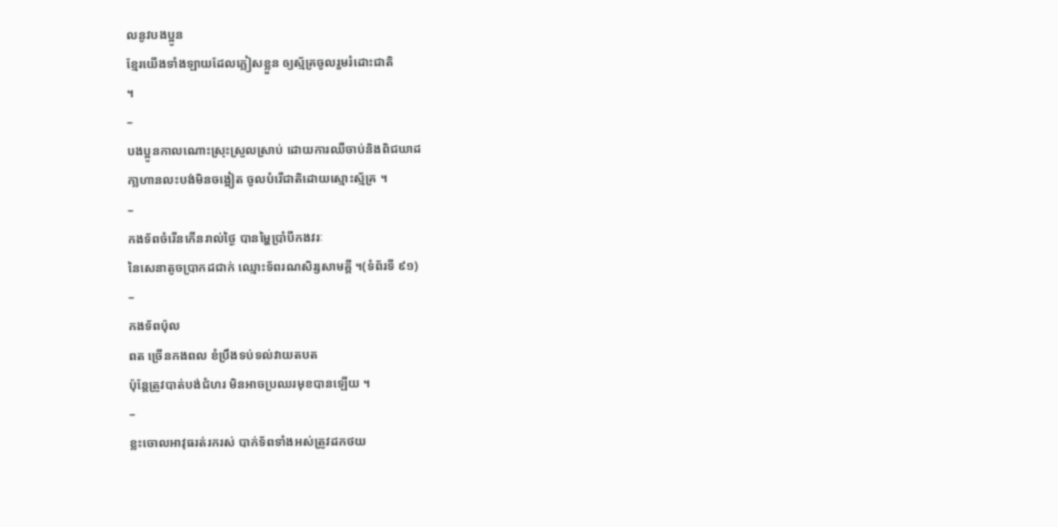លនូវបងប្អូន
ខ្មែរយើងទាំងឡាយដែលភ្លៀសខ្លួន ឲ្យស្ម័គ្រចូលរួមរំដោះជាតិ
។
–
បងប្អូនកាលណោះស្រុះស្រួលស្រាប់ ដោយការឈឺចាប់និងពិជឃាដ
កា្លហានលះបង់មិនចង្អៀត ចូលបំរើជាតិដោយស្មោះស្ម័គ្រ ។
–
កងទ័ពចំរើនកើនរាល់ថ្ងៃ បានម្ហៃប្រាំបីកងវរៈ
នៃសេនាតូចប្រាកដជាក់ ឈ្មោះទ័ពរណសិរ្សសាមគ្គី ។(ទំព័រទី ៩១)
–
កងទ័ពប៉ុល
ពត ច្រើនកងពល ខំប្រឹងទប់ទល់វាយតបត
ប៉ុន្តែត្រូវបាត់បង់ជំហរ មិនអាចប្រឈរមុខបានឡើយ ។
–
ខ្លះចោលអាវុធរត់រករស់ បាក់ទ័ពទាំងអស់ត្រូវដកថយ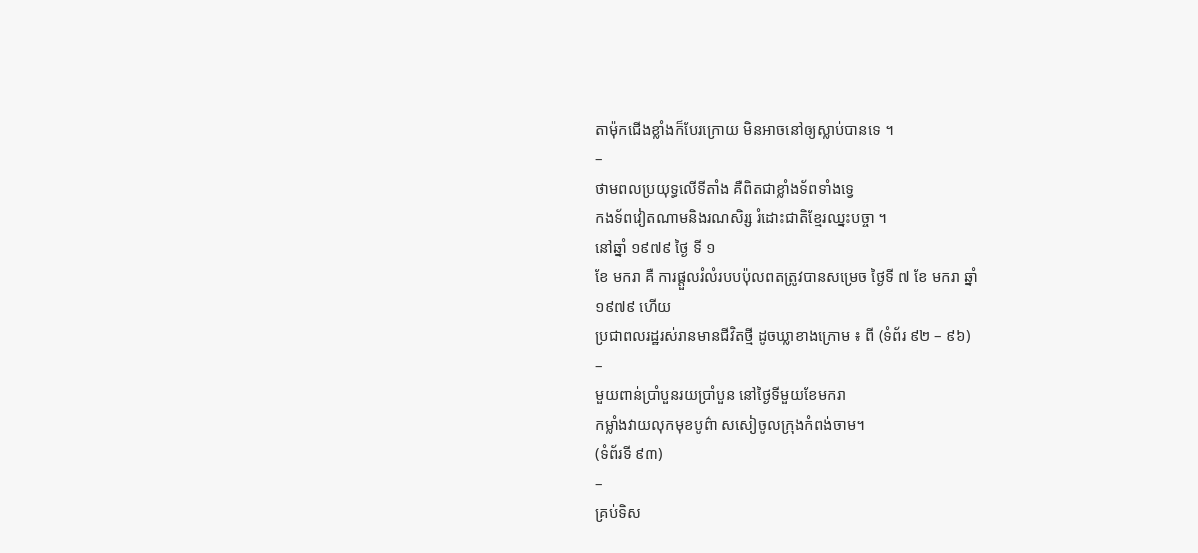តាម៉ុកជើងខ្លាំងក៏បែរក្រោយ មិនអាចនៅឲ្យស្លាប់បានទេ ។
–
ថាមពលប្រយុទ្ធលើទីតាំង គឺពិតជាខ្លាំងទ័ពទាំងទ្វេ
កងទ័ពវៀតណាមនិងរណសិរ្ស រំដោះជាតិខ្មែរឈ្នះបច្ចា ។
នៅឆ្នាំ ១៩៧៩ ថ្ងៃ ទី ១
ខែ មករា គឺ ការផ្តួលរំលំរបបប៉ុលពតត្រូវបានសម្រេច ថ្ងៃទី ៧ ខែ មករា ឆ្នាំ
១៩៧៩ ហើយ
ប្រជាពលរដ្ឋរស់រានមានជីវិតថ្មី ដូចឃ្លាខាងក្រោម ៖ ពី (ទំព័រ ៩២ – ៩៦)
–
មួយពាន់ប្រាំបួនរយប្រាំបួន នៅថ្ងៃទីមួយខែមករា
កម្លាំងវាយលុកមុខបូព៌ា សសៀចូលក្រុងកំពង់ចាម។
(ទំព័រទី ៩៣)
–
គ្រប់ទិស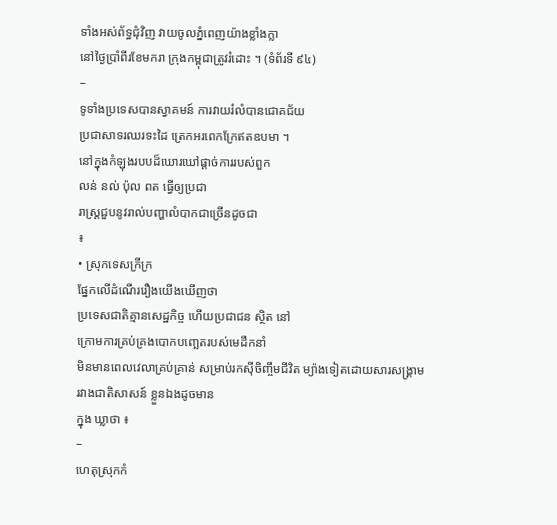ទាំងអស់ព័ទ្ធជុំវិញ វាយចូលភ្នំពេញយ៉ាងខ្លាំងក្លា
នៅថ្ងៃប្រាំពីរខែមករា ក្រុងកម្ពុជាត្រូវរំដោះ ។ (ទំព័រទី ៩៤)
–
ទូទាំងប្រទេសបានស្វាគមន៍ ការវាយរំលំបានជោគជ័យ
ប្រជាសាទរឈរទះដៃ ត្រេកអរពេកក្រែឥតឧបមា ។
នៅក្នុងកំឡុងរបបដ៏ឃោរឃៅផ្តាច់ការរបស់ពួក
លន់ នល់ ប៉ុល ពត ធ្វើឲ្យប្រជា
រាស្រ្តជួបនូវរាល់បញ្ហាលំបាកជាច្រើនដូចជា
៖
• ស្រុកទេសក្រីក្រ
ផ្នែកលើដំណើររឿងយើងឃើញថា
ប្រទេសជាតិគ្មានសេដ្ឋកិច្ច ហើយប្រជាជន ស្ថិត នៅ
ក្រោមការគ្រប់គ្រងបោកបញ្ឆេតរបស់មេដឹកនាំ
មិនមានពេលវេលាគ្រប់គ្រាន់ សម្រាប់រកស៊ីចិញ្ចឹមជីវិត ម្យ៉ាងទៀតដោយសារសង្រ្គាម
រវាងជាតិសាសន៍ ខ្លួនឯងដូចមាន
ក្នុង ឃ្លាថា ៖
–
ហេតុស្រុកកំ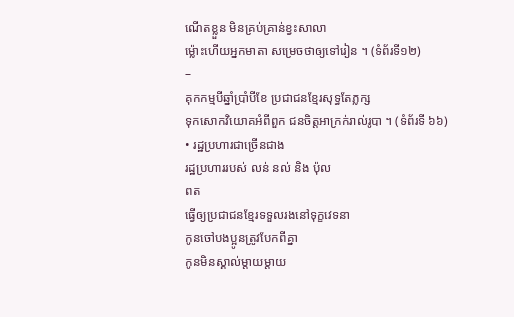ណើតខ្លួន មិនគ្រប់គ្រាន់ខ្វះសាលា
ម្ល៉ោះហើយអ្នកមាតា សម្រេចថាឲ្យទៅរៀន ។ (ទំព័រទី១២)
–
គុកកម្មបីឆ្នាំប្រាំបីខែ ប្រជាជនខ្មែរសុទ្ធតែភ្លក្ស
ទុកសោកវិយោគអំពីពួក ជនចិត្តអាក្រក់រាល់រូបា ។ (ទំព័រទី ៦៦)
• រដ្ឋប្រហារជាច្រើនជាង
រដ្ឋប្រហាររបស់ លន់ នល់ និង ប៉ុល
ពត
ធ្វើឲ្យប្រជាជនខ្មែរទទួលរងនៅទុក្ខវេទនា
កូនចៅបងប្អូនត្រូវបែកពីគ្នា
កូនមិនស្គាល់ម្តាយម្តាយ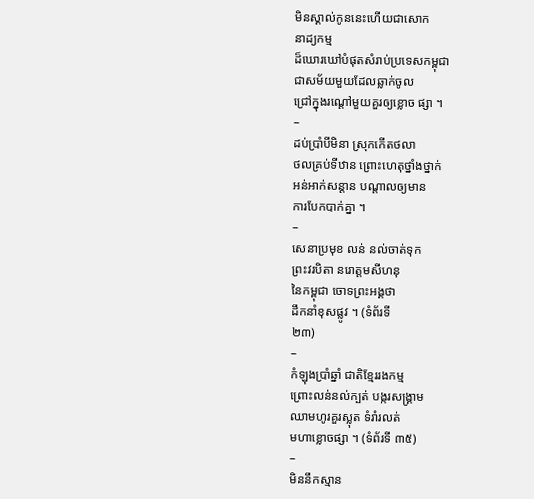មិនស្គាល់កូននេះហើយជាសោក
នាដ្យកម្ម
ដ៏ឃោរឃៅបំផុតសំរាប់ប្រទេសកម្ពុជា
ជាសម័យមួយដែលឆ្លាក់ចូល
ជ្រៅក្នុងរណ្តៅមួយគួរឲ្យខ្លោច ផ្សា ។
–
ដប់ប្រាំបីមិនា ស្រុកកើតថលា
ថលគ្រប់ទីឋាន ព្រោះហេតុថ្នាំងថ្នាក់
អន់អាក់សន្តាន បណ្តាលឲ្យមាន
ការបែកបាក់គ្នា ។
–
សេនាប្រមុខ លន់ នល់ចាត់ទុក
ព្រះវរបិតា នរោត្តមសីហនុ
នៃកម្ពុជា ចោទព្រះអង្គថា
ដឹកនាំខុសផ្លូវ ។ (ទំព័រទី
២៣)
–
កំឡុងប្រាំឆ្នាំ ជាតិខ្មែររងកម្ម
ព្រោះលន់នល់ក្បត់ បង្ករសង្រ្គាម
ឈាមហូរគួរស្លុត ទំរាំរលត់
មហាខ្លោចផ្សា ។ (ទំព័រទី ៣៥)
–
មិននឹកស្មាន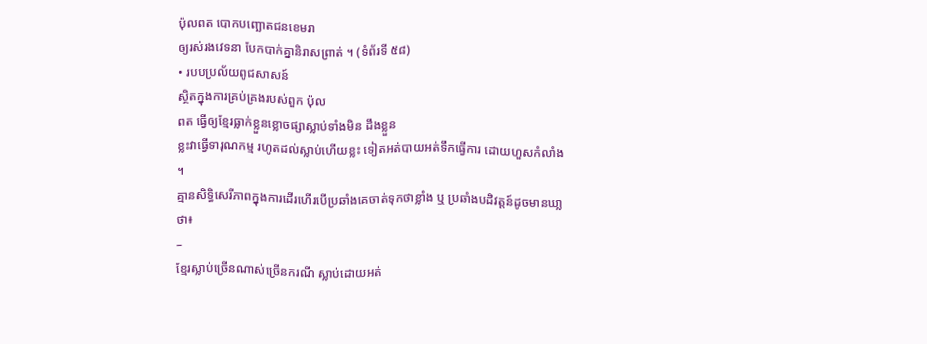ប៉ុលពត បោកបញ្ឆោតជនខេមរា
ឲ្យរស់រងវេទនា បែកបាក់គ្នានិរាសព្រាត់ ។ (ទំព័រទី ៥៨)
• របបប្រល័យពូជសាសន៍
ស្ថិតក្នុងការគ្រប់គ្រងរបស់ពួក ប៉ុល
ពត ធ្វើឲ្យខ្មែរធ្លាក់ខ្លួនខ្លោចផ្សាស្លាប់ទាំងមិន ដឹងខ្លួន
ខ្លះវាធ្វើទារុណកម្ម រហូតដល់ស្លាប់ហើយខ្លះ ទៀតអត់បាយអត់ទឹកធ្វើការ ដោយហួសកំលាំង ។
គ្មានសិទិ្ធសេរីភាពក្នុងការដើរហើរបើប្រឆាំងគេចាត់ទុកថាខ្លាំង ឬ ប្រឆាំងបដិវត្តន៍ដូចមានឃា្លថា៖
–
ខ្មែរស្លាប់ច្រើនណាស់ច្រើនករណី ស្លាប់ដោយអត់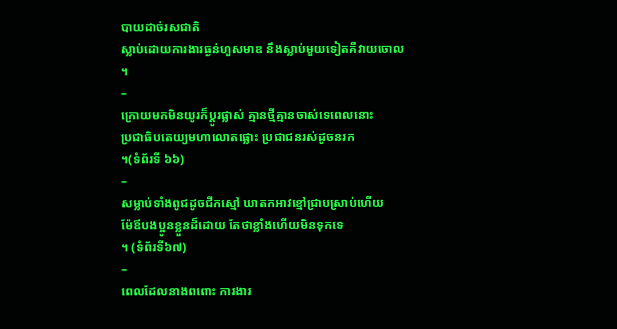បាយដាច់រសជាតិ
ស្លាប់ដោយការងារធ្ងន់ហួសមាឌ នឹងស្លាប់មួយទៀតគឺវាយចោល
។
–
ក្រោយមកមិនយូរក៏ប្តូរផ្លាស់ គ្មានថ្មីគ្មានចាស់ទេពេលនោះ
ប្រជាធិបតេយ្យមហាលោតផ្លោះ ប្រជាជនរស់ដូចនរក
។(ទំព័រទី ៦៦)
–
សម្លាប់ទាំងពូជដូចជីកស្មៅ ឃាតកអាវខ្មៅជ្រាបស្រាប់ហើយ
ម៉ែឪបងប្អូនខ្លួនដ៏ដោយ តែថាខ្លាំងហើយមិនទុកទេ
។ (ទំព័រទី៦៧)
–
ពេលដែលនាងពពោះ ការងារ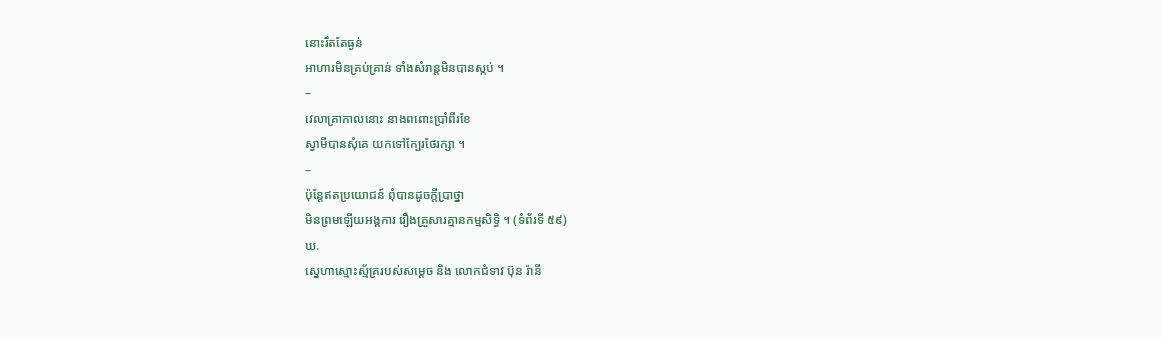នោះរឹតតែធ្ងន់
អាហារមិនគ្រប់គ្រាន់ ទាំងសំរាន្តមិនបានស្កប់ ។
–
វេលាគ្រាកាលនោះ នាងពពោះប្រាំពីរខែ
ស្វាមីបានសុំគេ យកទៅក្បែរថែរក្សា ។
–
ប៉ុន្តែឥតប្រយោជន៍ ពុំបានដូចក្តីប្រាថ្នា
មិនព្រមឡើយអង្គការ រឿងគ្រួសារគ្មានកម្មសិទិ្ធ ។ (ទំព័រទី ៥៩)
ឃ.
ស្នេហាស្មោះស្ម័គ្ររបស់សម្តេច និង លោកជំទាវ ប៊ុន រ៉ានី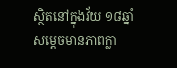ស្ថិតនៅក្នុងវ័យ ១៨ឆ្នាំ
សម្តេចមានភាពក្លា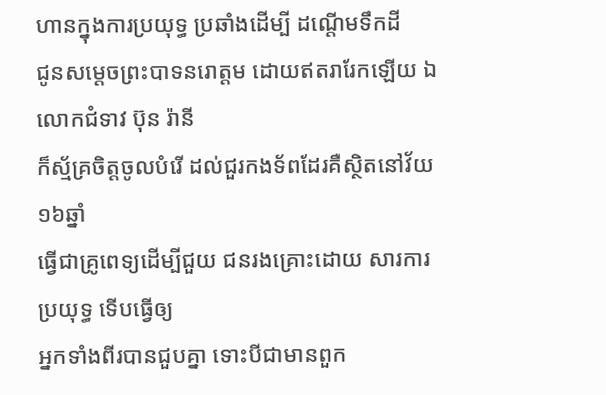ហានក្នុងការប្រយុទ្ធ ប្រឆាំងដើម្បី ដណ្តើមទឹកដី
ជូនសម្តេចព្រះបាទនរោត្តម ដោយឥតរារែកឡើយ ឯលោកជំទាវ ប៊ុន រ៉ានី
ក៏ស្ម័គ្រចិត្តចូលបំរើ ដល់ជួរកងទ័ពដែរគឺស្ថិតនៅវ័យ ១៦ឆ្នាំ
ធ្វើជាគ្រូពេទ្យដើម្បីជួយ ជនរងគ្រោះដោយ សារការប្រយុទ្ធ ទើបធ្វើឲ្យ
អ្នកទាំងពីរបានជួបគ្នា ទោះបីជាមានពួក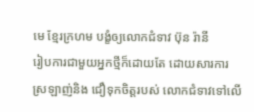មេ ខ្មែរក្រហម បង្ខំឲ្យលោកជំទាវ ប៊ុន រ៉ានី
រៀបការជាមួយអ្នកថ្មីក៏ដោយតែ ដោយសារការ
ស្រឡាញ់និង ជឿទុកចិត្តរបស់ លោកជំទាវទៅលើ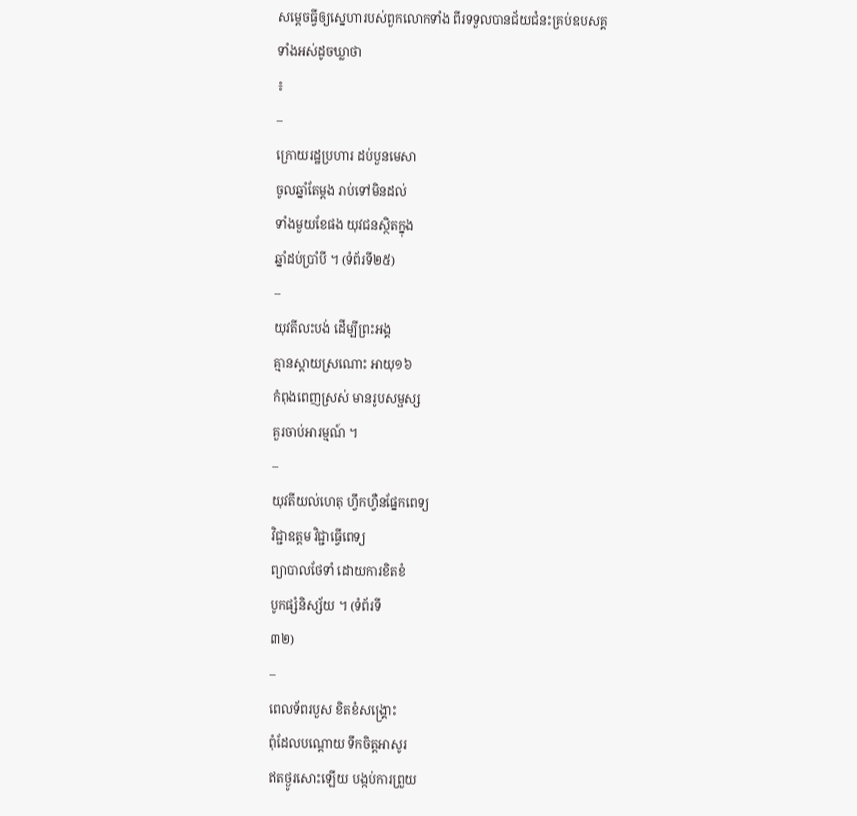សម្តេចធ្វីឲ្យស្នេហារបស់ពួកលោកទាំង ពីរទទួលបានជ័យជំនះគ្រប់ឧបសគ្គទាំងអស់ដូចឃ្លាថា
៖
–
ក្រោយរដ្ឋប្រហារ ដប់បួនមេសា
ចូលឆ្នាំតែម្តង រាប់ទៅមិនដល់
ទាំងមួយខែផង យុវជនស្ថិតក្នុង
ឆ្នាំដប់ប្រាំបី ។ (ទំព័រទី២៥)
–
យុវតីលះបង់ ដើម្បីព្រះអង្គ
គ្មានស្តាយស្រណោះ អាយុ១៦
កំពុងពេញស្រស់ មានរូបសម្ផស្ស
គួរចាប់អារម្មណ៍ ។
–
យុវតីយល់ហេតុ ហឹ្វកហឺ្វនផ្នែកពេទ្យ
វិជ្ជាឧត្តម វិជ្ជាធ្វើពេទ្យ
ព្យាបាលថែទាំ ដោយការខិតខំ
បូកផ្សំនិស្ស័យ ។ (ទំព័រទី
៣២)
–
ពេលទ័ពរបួស ខិតខំសង្រ្គោះ
ពុំដែលបណ្តោយ ទឹកចិត្តអាសូរ
ឥតថ្ងូរសោះឡើយ បង្កប់ការព្រួយ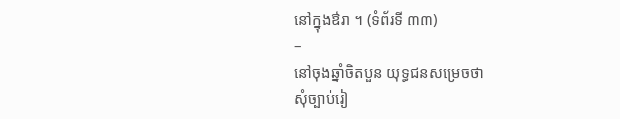នៅក្នុងឳរា ។ (ទំព័រទី ៣៣)
–
នៅចុងឆ្នាំចិតបួន យុទ្ធជនសម្រេចថា
សុំច្បាប់រៀ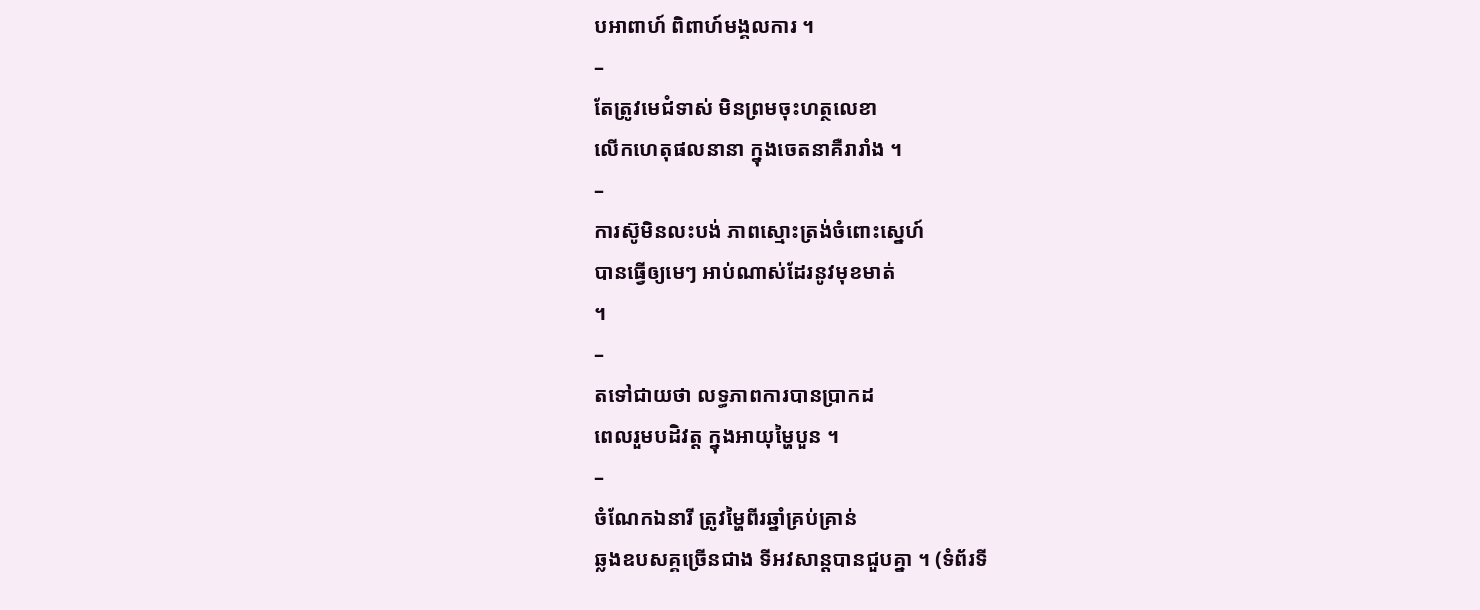បអាពាហ៍ ពិពាហ៍មង្គលការ ។
–
តែត្រូវមេជំទាស់ មិនព្រមចុះហត្ថលេខា
លើកហេតុផលនានា ក្នុងចេតនាគឺរារាំង ។
–
ការស៊ូមិនលះបង់ ភាពស្មោះត្រង់ចំពោះសេ្នហ៍
បានធ្វើឲ្យមេៗ អាប់ណាស់ដែរនូវមុខមាត់
។
–
តទៅជាយថា លទ្ធភាពការបានប្រាកដ
ពេលរួមបដិវត្ត ក្នុងអាយុម្ហៃបួន ។
–
ចំណែកឯនារី ត្រូវម្ហៃពីរឆ្នាំគ្រប់គ្រាន់
ឆ្លងឧបសគ្គច្រើនជាង ទីអវសាន្តបានជួបគ្នា ។ (ទំព័រទី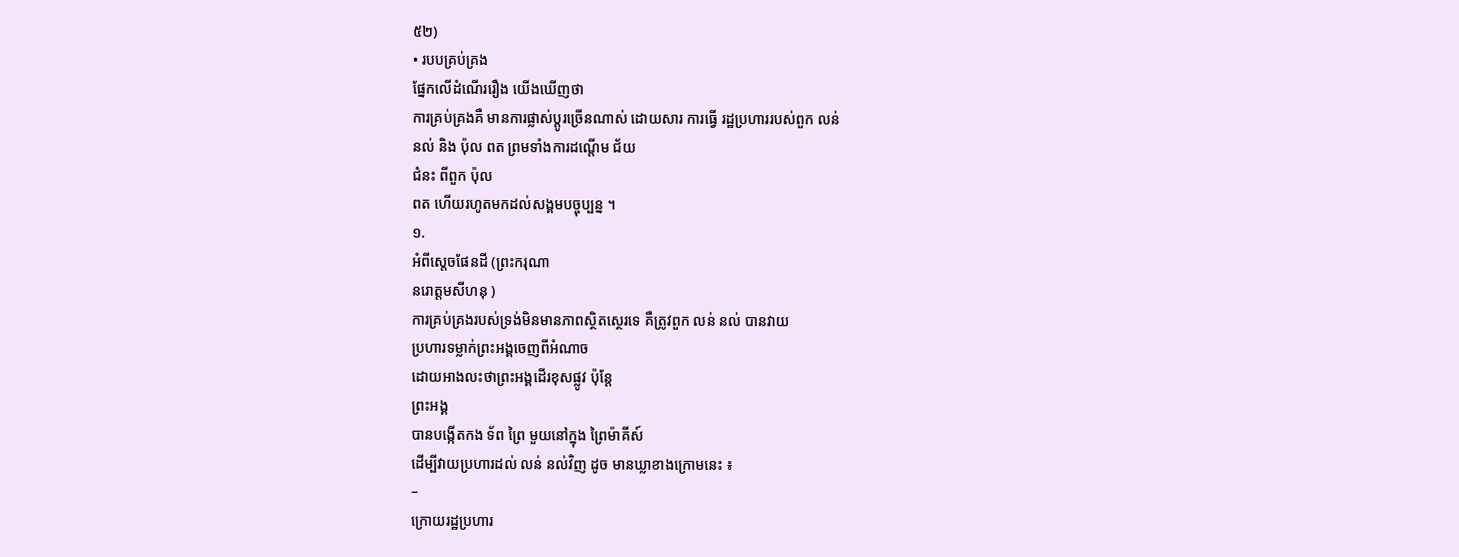៥២)
• របបគ្រប់គ្រង
ផ្នែកលើដំណើររឿង យើងឃើញថា
ការគ្រប់គ្រងគឺ មានការផ្លាស់ប្តូរច្រើនណាស់ ដោយសារ ការធ្វើ រដ្ឋប្រហាររបស់ពួក លន់
នល់ និង ប៉ុល ពត ព្រមទាំងការដណ្តើម ជ័យ
ជំនះ ពីពួក ប៉ុល
ពត ហើយរហូតមកដល់សង្គមបច្ចុប្បន្ន ។
១.
អំពីស្តេចផែនដី (ព្រះករុណា
នរោត្តមសីហនុ )
ការគ្រប់គ្រងរបស់ទ្រង់មិនមានភាពសិ្ថតស្ថេរទេ គឺត្រូវពួក លន់ នល់ បានវាយ
ប្រហារទម្លាក់ព្រះអង្គចេញពីអំណាច
ដោយអាងលះថាព្រះអង្គដើរខុសផ្លូវ ប៉ុន្តែ
ព្រះអង្គ
បានបង្កើតកង ទ័ព ព្រៃ មួយនៅក្នុង ព្រៃម៉ាគីស៍
ដើម្បីវាយប្រហារដល់ លន់ នល់វិញ ដូច មានឃ្លាខាងក្រោមនេះ ៖
–
ក្រោយរដ្ឋប្រហារ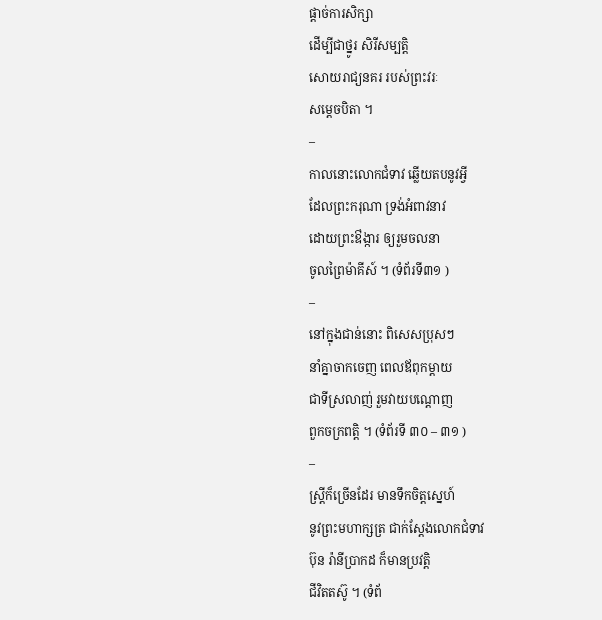ផ្តាច់ការសិក្សា
ដើម្បីជាថ្នូរ សិរីសម្បត្តិ
សោយរាជ្យនគរ របស់ព្រះវរៈ
សម្តេចបិតា ។
–
កាលនោះលោកជំទាវ ឆ្លើយតបនូវអ្វី
ដែលព្រះករុណា ទ្រង់អំពាវនាវ
ដោយព្រះឳង្ការ ឲ្យរួមចលនា
ចូលព្រៃម៉ាគីស៍ ។ (ទំព័រទី៣១ )
–
នៅក្នុងជាន់នោះ ពិសេសប្រុសៗ
នាំគ្នាចាកចេញ ពេលឪពុកម្តាយ
ជាទីស្រលាញ់ រួមវាយបណ្តោញ
ពួកចក្រពត្តិ ។ (ទំព័រទី ៣០ – ៣១ )
–
ស្រ្តីក៏ច្រើនដែរ មានទឹកចិត្តស្នេហ៍
នូវព្រះមហាក្សត្រ ជាក់ស្តែងលោកជំទាវ
ប៊ុន រ៉ានីប្រាកដ ក៏មានប្រវត្តិ
ជីវិតតស៊ូ ។ (ទំព័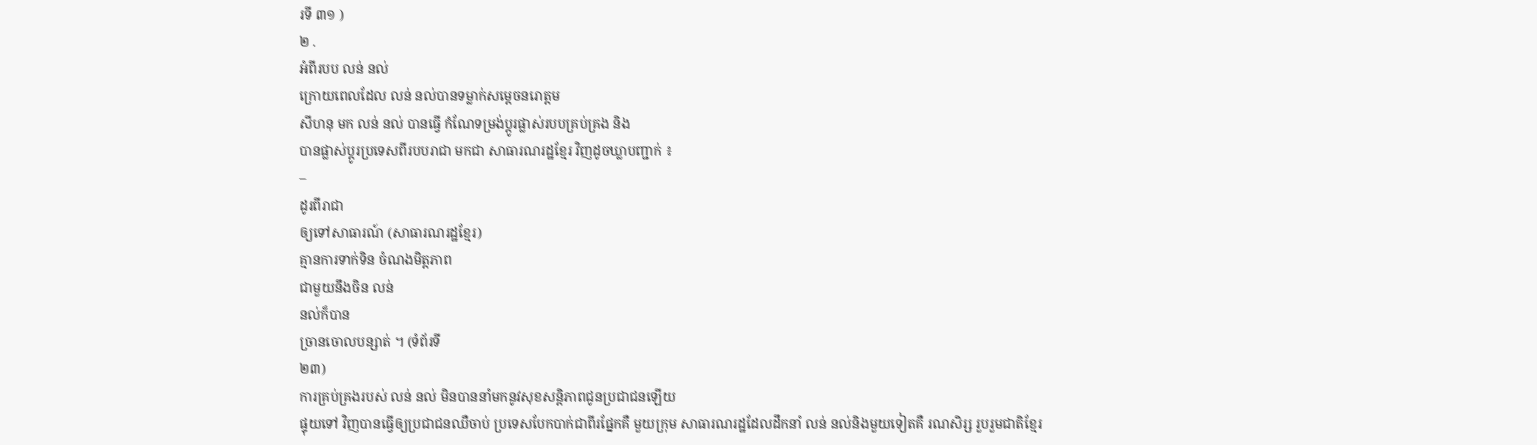រទី ៣១ )
២ .
អំពីរបប លន់ នល់
ក្រោយពេលដែល លន់ នល់បានទម្លាក់សម្តេចនរោត្តម
សីហនុ មក លន់ នល់ បានធ្វើ កំណែទម្រង់ប្តូរផ្លាស់របបគ្រប់គ្រង និង
បានផ្លាស់ប្តូរប្រទេសពីរបបរាជា មកជា សាធារណរដ្ឋខែ្មរ វិញដូចឃ្លាបញ្ជាក់ ៖
–
ដូរពីរាជា
ឲ្យទៅសាធារណ៍ (សាធារណរដ្ឋខ្មែរ)
គ្មានការទាក់ទិន ចំណងមិត្តភាព
ជាមួយនឹងចិន លន់
នល់ក៏បាន
ច្រានចោលបន្សាត់ ។ (ទំព័រទី
២៣)
ការគ្រប់គ្រងរបស់ លន់ នល់ មិនបាននាំមកនូវសុខសន្តិភាពជូនប្រជាជនឡើយ
ផ្ទុយទៅ វិញបានធ្វើឲ្យប្រជាជនឈឺចាប់ ប្រទេសបែកបាក់ជាពីរផ្នែកគឺ មួយក្រុម សាធារណរដ្ឋដែលដឹកនាំ លន់ នល់និងមួយទៀតគឺ រណសិរ្ស រួបរួមជាតិខ្មែរ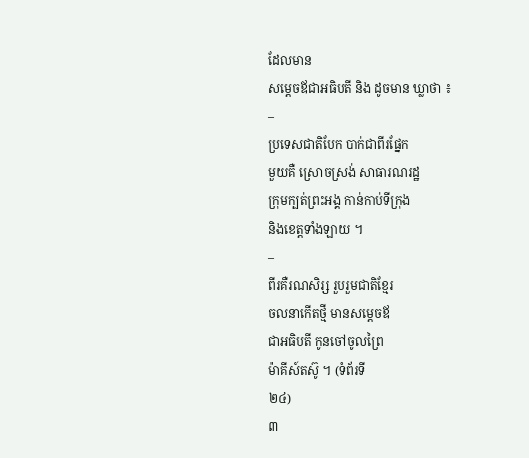ដែលមាន
សម្តេចឪជាអធិបតី និង ដូចមាន ឃ្លាថា ៖
–
ប្រទេសជាតិបែក បាក់ជាពីរផ្នែក
មួយគឺ ស្រោចស្រង់ សាធារណរដ្ឋ
ក្រុមក្បត់ព្រះអង្គ កាន់កាប់ទីក្រុង
និងខេត្តទាំងឡាយ ។
–
ពីរគឺរណសិរ្ស រួបរួមជាតិខ្មែរ
ចលនាកើតថ្មី មានសម្តេចឪ
ជាអធិបតី កូនចៅចូលព្រៃ
ម៉ាគីស៍តស៊ូ ។ (ទំព័រទី
២៤)
៣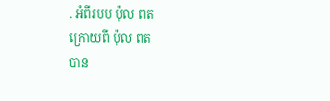. អំពីរបប ប៉ុល ពត
ក្រោយពី ប៉ុល ពត
បាន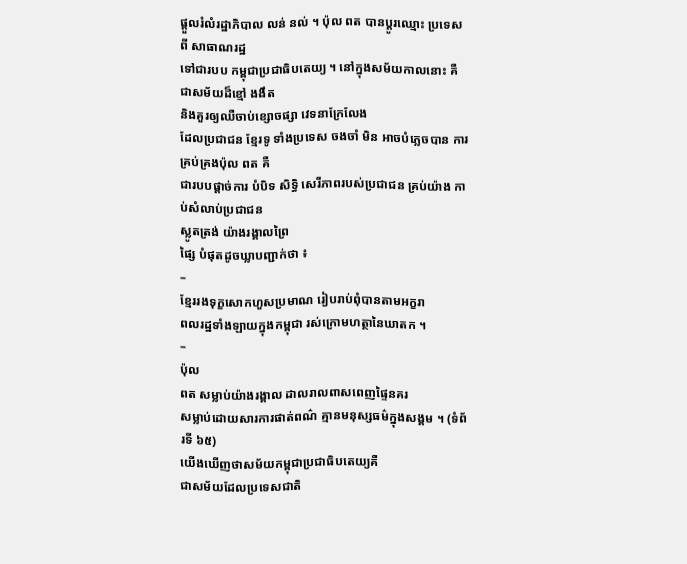ផ្តួលរំលំរដ្ឋាភិបាល លន់ នល់ ។ ប៉ុល ពត បានប្តូរឈ្មោះ ប្រទេសពី សាធាណរដ្ឋ
ទៅជារបប កម្ពុជាប្រជាធិបតេយ្យ ។ នៅក្នុងសម័យកាលនោះ គឺ ជាសម័យដ៏ខ្មៅ ងងឹត
និងគួរឲ្យឈឺចាប់ខ្សោចផ្សា វេទនាក្រែលែង
ដែលប្រជាជន ខ្មែរទូ ទាំងប្រទេស ចងចាំ មិន អាចបំភ្លេចបាន ការគ្រប់គ្រងប៉ុល ពត គឺ
ជារបបផ្តាច់ការ បំបិទ សិទ្ធិ សេរីភាពរបស់ប្រជាជន គ្រប់យ៉ាង កាប់សំលាប់ប្រជាជន
ស្លូតត្រង់ យ៉ាងរង្គាលព្រៃ
ផ្សៃ បំផុតដូចឃ្លាបញ្ជាក់ថា ៖
–
ខ្មែររងទុក្ខសោកហួសប្រមាណ រៀបរាប់ពុំបានតាមអក្ខរា
ពលរដ្ឋទាំងឡាយក្នុងកម្ពុជា រស់ក្រោមហត្ថានៃឃាតក ។
–
ប៉ុល
ពត សម្លាប់យ៉ាងរង្គាល ដាលរាលពាសពេញផ្ទៃនគរ
សម្លាប់ដោយសារការផាត់ពណ៌ គ្មានមនុស្សធម៌ក្នុងសង្គម ។ (ទំព័រទី ៦៥)
យើងឃើញថាសម័យកម្ពុជាប្រជាធិបតេយ្យគឺ
ជាសម័យដែលប្រទេសជាតិ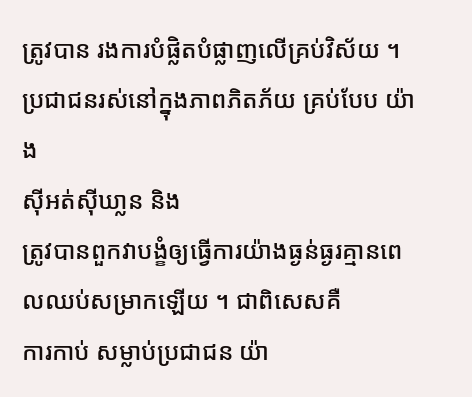ត្រូវបាន រងការបំផ្លិតបំផ្លាញលើគ្រប់វិស័យ ។ ប្រជាជនរស់នៅក្នុងភាពភិតភ័យ គ្រប់បែប យ៉ាង
ស៊ីអត់ស៊ីឃា្លន និង
ត្រូវបានពួកវាបង្ខំឲ្យធ្វើការយ៉ាងធ្ងន់ធ្ងរគ្មានពេលឈប់សម្រាកឡើយ ។ ជាពិសេសគឺ
ការកាប់ សម្លាប់ប្រជាជន យ៉ា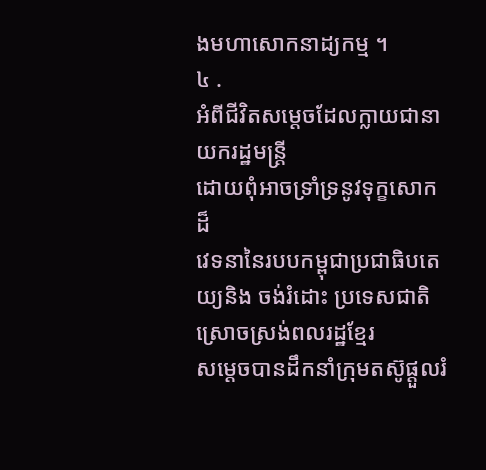ងមហាសោកនាដ្យកម្ម ។
៤ .
អំពីជីវិតសម្តេចដែលក្លាយជានាយករដ្ឋមន្រ្តី
ដោយពុំអាចទ្រាំទ្រនូវទុក្ខសោកដ៏
វេទនានៃរបបកម្ពុជាប្រជាធិបតេយ្យនិង ចង់រំដោះ ប្រទេសជាតិ ស្រោចស្រង់ពលរដ្ឋខ្មែរ
សម្តេចបានដឹកនាំក្រុមតស៊ូផ្តួលរំ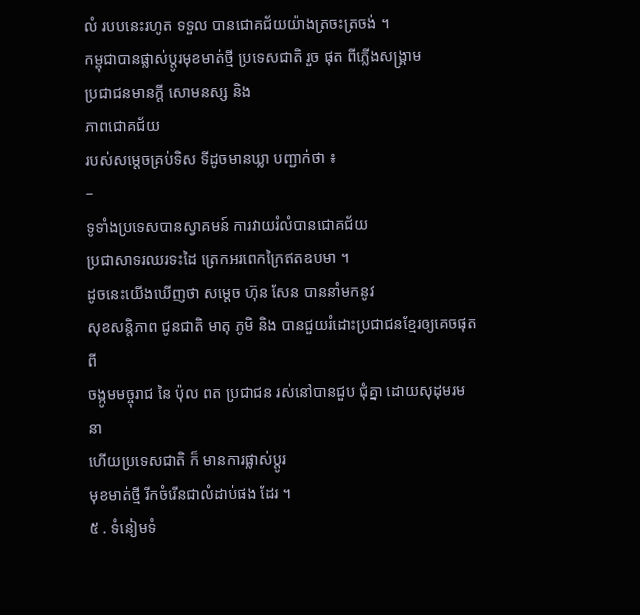លំ របបនេះរហូត ទទួល បានជោគជ័យយ៉ាងត្រចះត្រចង់ ។
កម្ពុជាបានផ្លាស់ប្តូរមុខមាត់ថ្មី ប្រទេសជាតិ រួច ផុត ពីភ្លើងសង្រ្គាម
ប្រជាជនមានក្តី សោមនស្ស និង
ភាពជោគជ័យ
របស់សម្តេចគ្រប់ទិស ទីដូចមានឃ្លា បញ្ជាក់ថា ៖
–
ទូទាំងប្រទេសបានស្វាគមន៍ ការវាយរំលំបានជោគជ័យ
ប្រជាសាទរឈរទះដៃ ត្រេកអរពេកក្រៃឥតឧបមា ។
ដូចនេះយើងឃើញថា សម្តេច ហ៊ុន សែន បាននាំមកនូវ
សុខសន្តិភាព ជូនជាតិ មាតុ ភូមិ និង បានជួយរំដោះប្រជាជនខ្មែរឲ្យគេចផុតពី
ចង្កូមមច្ចុរាជ នៃ ប៉ុល ពត ប្រជាជន រស់នៅបានជួប ជុំគ្នា ដោយសុដុមរមនា
ហើយប្រទេសជាតិ ក៏ មានការផ្លាស់ប្តូរ
មុខមាត់ថ្មី រីកចំរើនជាលំដាប់ផង ដែរ ។
៥ . ទំនៀមទំ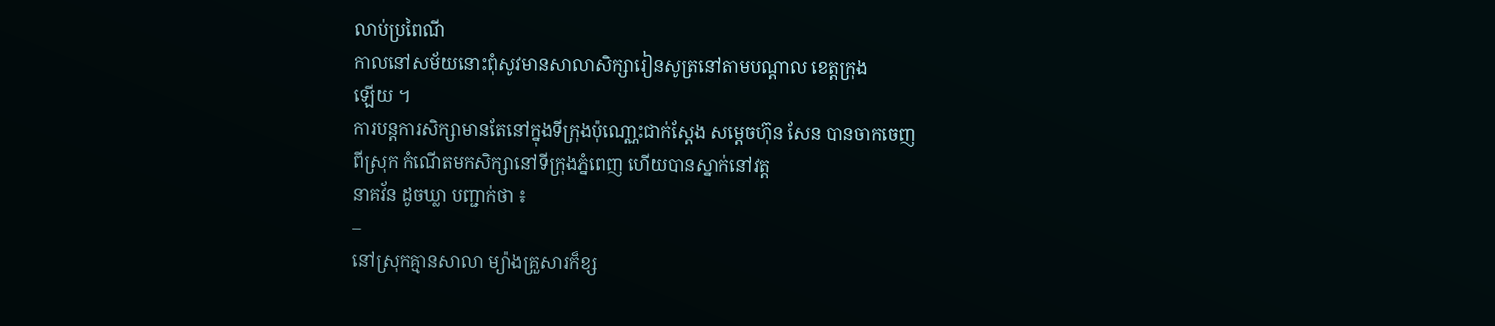លាប់ប្រពៃណី
កាលនៅសម័យនោះពុំសូវមានសាលាសិក្សារៀនសូត្រនៅតាមបណ្តាល ខេត្តក្រុង
ឡើយ ។
ការបន្តការសិក្សាមានតែនៅក្នុងទីក្រុងប៉ុណោ្ណះជាក់ស្តែង សម្តេចហ៊ុន សែន បានចាកចេញ
ពីស្រុក កំណើតមកសិក្សានៅទីក្រុងភ្នំពេញ ហើយបានស្នាក់នៅវត្ត
នាគវ័ន ដូចឃ្លា បញ្ជាក់ថា ៖
–
នៅស្រុកគ្មានសាលា ម្យ៉ាងគ្រួសារក៏ខ្ស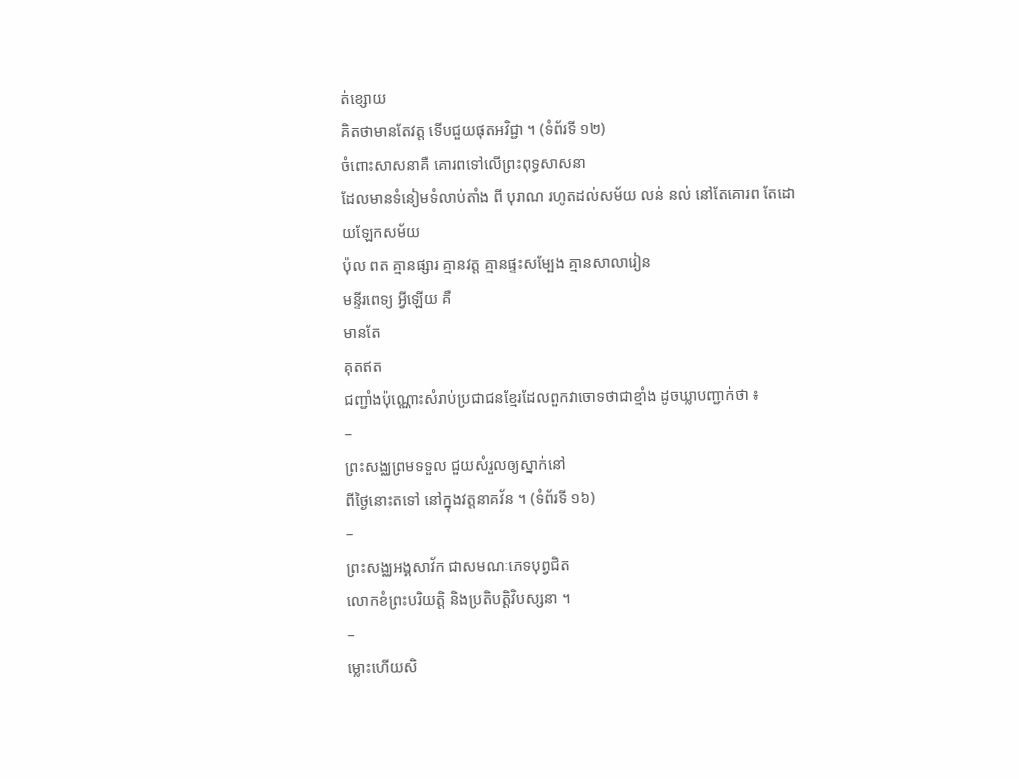ត់ខ្សោយ
គិតថាមានតែវត្ត ទើបជួយផុតអវិជ្ជា ។ (ទំព័រទី ១២)
ចំពោះសាសនាគឺ គោរពទៅលើព្រះពុទ្ធសាសនា
ដែលមានទំនៀមទំលាប់តាំង ពី បុរាណ រហូតដល់សម័យ លន់ នល់ នៅតែគោរព តែដោយឡែកសម័យ
ប៉ុល ពត គ្មានផ្សារ គ្មានវត្ត គ្មានផ្ទះសម្បែង គ្មានសាលារៀន
មន្ទីរពេទ្យ អ្វីឡើយ គឺ
មានតែ
គុតឥត
ជញ្ជាំងប៉ុណ្ណោះសំរាប់ប្រជាជនខ្មែរដែលពួកវាចោទថាជាខ្មាំង ដូចឃ្លាបញ្ជាក់ថា ៖
–
ព្រះសង្ឈព្រមទទួល ជួយសំរួលឲ្យស្នាក់នៅ
ពីថ្ងៃនោះតទៅ នៅក្នុងវត្តនាគវ័ន ។ (ទំព័រទី ១៦)
–
ព្រះសង្ឈអង្គសាវ័ក ជាសមណៈភេទបុព្វជិត
លោកខំព្រះបរិយត្តិ និងប្រតិបត្តិវិបស្សនា ។
–
ម្លោះហើយសិ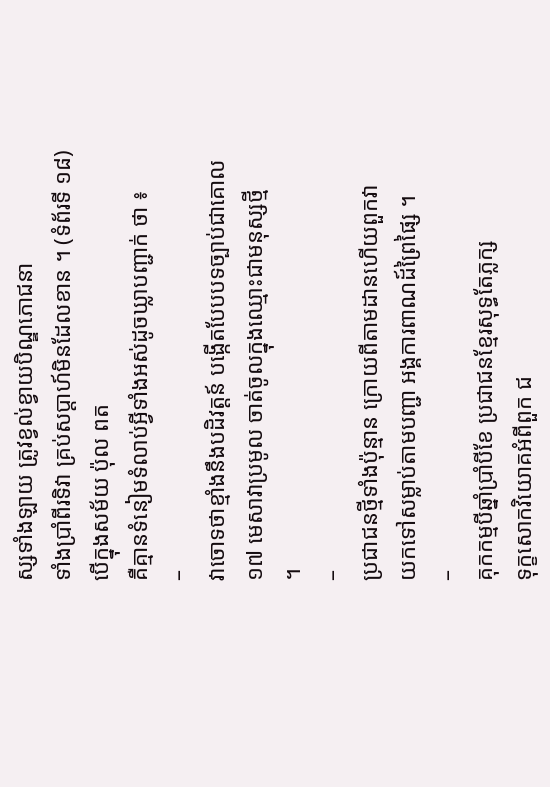ស្សទាំងឡាយ ត្រូវខ្វល់ខ្វាយបិណ្ឌភោជនា
ទាំងប្រាំពីរទិវា គ្រប់សប្តាហ៍មិនដែលខាន ។ (ទំព័រទី ១៨)
បើក្នុងសម័យ ប៉ុល ពត
គឺគ្មានទំនៀមទំលាប់អ្វីទាំងអស់ដូចឃ្លាបញ្ជាក់ ថា ៖
–
វាចោទថាខ្មាំងនឹងបដិវត្តន៍ បង្កើតបែបបទច្បាប់ជាគោល
១៧ មេសាវាប្រមូល ចាត់ចូលក្នុងឈ្មោះជាមនុស្សថ្មី
។
–
ប្រជាជនថ្មីទាំងប៉ុន្មាន ក្រោយពីតាមដានហើយពួកវា
យកទៅសម្លាប់តាមបញ្ជា អង្គការពាណដ៍ព្រៃផ្សៃ ។
–
គុកកម្មបីឆ្នាំប្រាំបីខែ ប្រជាជនខ្មែរសុទ្ធតែភ្លក្ស
ទុក្ខសោកវិយោគអំពីពួក ជ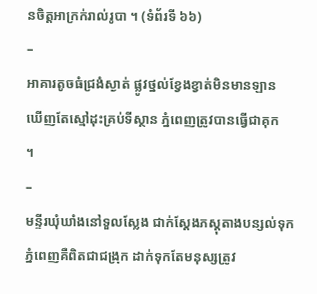នចិត្តអាក្រក់រាល់រូបា ។ (ទំព័រទី ៦៦)
–
អាគារតូចធំជ្រងំស្ងាត់ ផ្លូវថ្នល់ខ្វែងខ្វាត់មិនមានឡាន
ឃើញតែស្មៅដុះគ្រប់ទីស្ថាន ភ្នំពេញត្រូវបានធ្វើជាគុក
។
–
មន្ទីរឃុំឃាំងនៅទួលស្លែង ជាក់ស្តែងភស្តុតាងបន្សល់ទុក
ភ្នំពេញគឺពិតជាជង្រុក ដាក់ទុកតែមនុស្សត្រូវ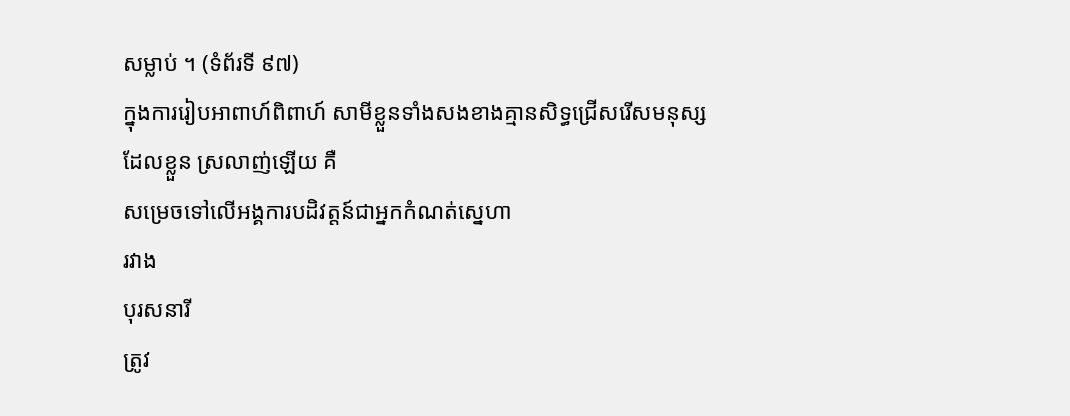សម្លាប់ ។ (ទំព័រទី ៩៧)
ក្នុងការរៀបអាពាហ៍ពិពាហ៍ សាមីខ្លួនទាំងសងខាងគ្មានសិទ្ធជ្រើសរើសមនុស្ស
ដែលខ្លួន ស្រលាញ់ឡើយ គឺ
សម្រេចទៅលើអង្គការបដិវត្តន៍ជាអ្នកកំណត់ស្នេហា
រវាង
បុរសនារី
ត្រូវ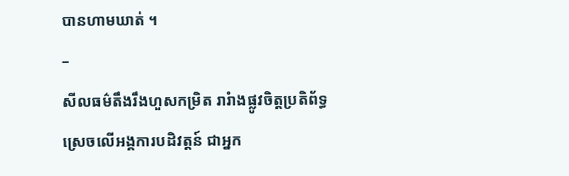បានហាមឃាត់ ។
–
សីលធម៌តឹងរឹងហួសកម្រិត រារំាងផ្លូវចិត្តប្រតិព័ទ្ធ
ស្រេចលើអង្គការបដិវត្តន៍ ជាអ្នក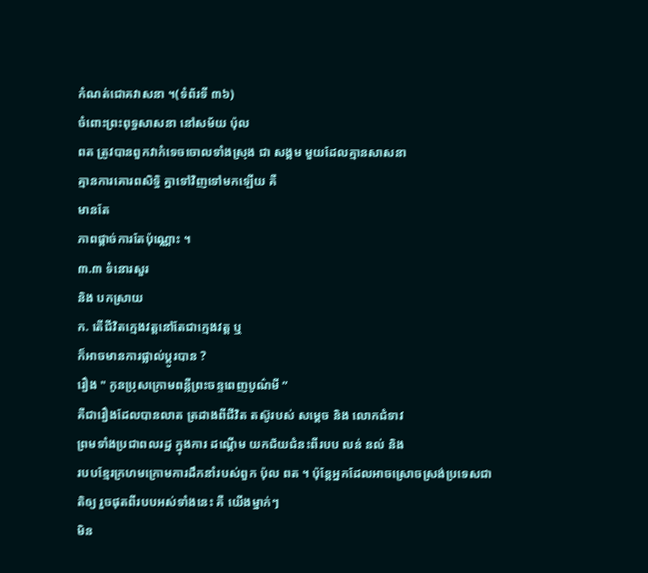កំណត់ជោគវាសនា ។(ទំព័រទី ៣៦)
ចំពោះព្រះពុទ្ធសាសនា នៅសម័យ ប៉ុល
ពត ត្រូវបានពួកវាកំទេចចោលទាំងស្រុង ជា សង្គម មួយដែលគ្មានសាសនា
គ្មានការគោរពសិទ្ធិ គ្នាទៅវិញទៅមកឡើយ គឺ
មានតែ
ភាពផ្តាច់ការតែប៉ុណ្ណោះ ។
៣.៣ ទំនោរសួរ
និង បកស្រាយ
ក. តើជីវិតក្មេងវត្តនៅតែជាក្មេងវត្ត ឬ
ក៏អាចមានការផ្លាល់ប្តូរបាន ?
រឿង " កូនប្រុសក្រោមពន្លឺព្រះចន្ទពេញបូណ៌មី ”
គឺជារឿងដែលបានលាត ត្រដាងពីជីវិត តស៊ូរបស់ សម្តេច និង លោកជំទាវ
ព្រមទាំងប្រជាពលរដ្ឋ ក្នុងការ ដណ្តើម យកជ័យជំនះពីរបប លន់ នល់ និង
របបខ្មែរក្រហមក្រោមការដឹកនាំរបស់ពួក ប៉ុល ពត ។ ប៉ុន្តែអ្នកដែលអាចស្រោចស្រង់ប្រទេសជាតិឲ្យ រួចផុតពីរបបអស់ទាំងនេះ គឺ យើងម្នាក់ៗ
មិន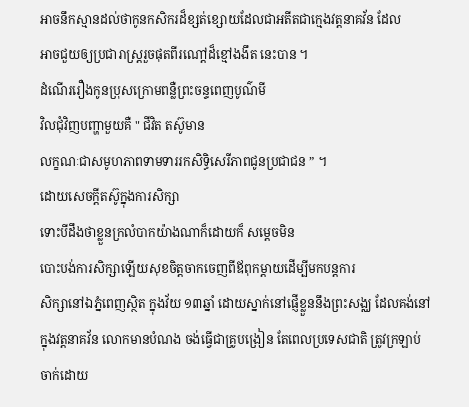អាចនឹកស្មានដល់ថាកូនកសិករដ៏ខ្សត់ខ្សោយដែលជាអតីតជាកេ្មងវត្តនាគវ័ន ដែល
អាចជួយឲ្យប្រជារាស្រ្តរួចផុតពីរណៅ្តដ៏ខ្មៅងងឹត នេះបាន ។
ដំណើររឿងកូនប្រុសក្រោមពន្លឺព្រះចន្ទពេញបូណ៌មី
វិលជុំវិញបញ្ហាមួយគឺ " ជីវិត តស៊ូមាន
លក្ខណៈជាសមូហភាពទាមទាររកសិទ្ធិសេរីភាពជូនប្រជាជន ” ។
ដោយសេចក្តីតស៊ូក្នុងការសិក្សា
ទោះបីដឹងថាខ្លួនក្រលំបាកយ៉ាងណាក៏ដោយក៏ សម្តេចមិន
បោះបង់ការសិក្សាឡើយសុខចិត្តចាកចេញពីឪពុកម្តាយដើម្បីមកបន្តការ
សិក្សានៅឯភ្នំពេញស្ថិត ក្នុងវ័យ ១៣ឆ្នាំ ដោយស្នាក់នៅផ្ញើខ្លួននឹងព្រះសង្ឈ ដែលគង់នៅ
ក្នុងវត្តនាគវ័ន លោកមានបំណង ចង់ធ្វើជាគ្រូបង្រៀន តែពេលប្រទេសជាតិ ត្រូវក្រឡាប់
ចាក់ដោយ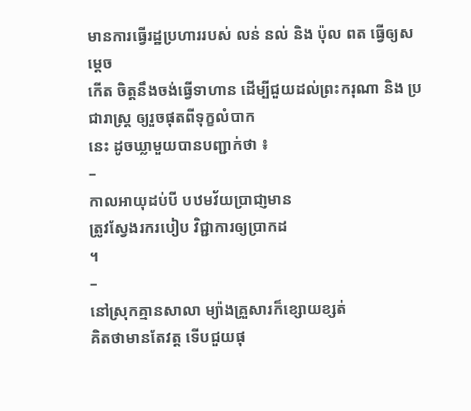មានការធ្វើរដ្ឋប្រហាររបស់ លន់ នល់ និង ប៉ុល ពត ធ្វើឲ្យសម្តេច
កើត ចិត្តនឹងចង់ធ្វើទាហាន ដើម្បីជួយដល់ព្រះករុណា និង ប្រជារាស្រ្ត ឲ្យរួចផុតពីទុក្ខលំបាក
នេះ ដូចឃ្លាមួយបានបញ្ជាក់ថា ៖
–
កាលអាយុដប់បី បឋមវ័យប្រាជា្ញមាន
ត្រូវស្វែងរករបៀប វិជ្ជាការឲ្យប្រាកដ
។
–
នៅស្រុកគ្មានសាលា ម្យ៉ាងគ្រួសារក៏ខ្សោយខ្សត់
គិតថាមានតែវត្ត ទើបជួយផុ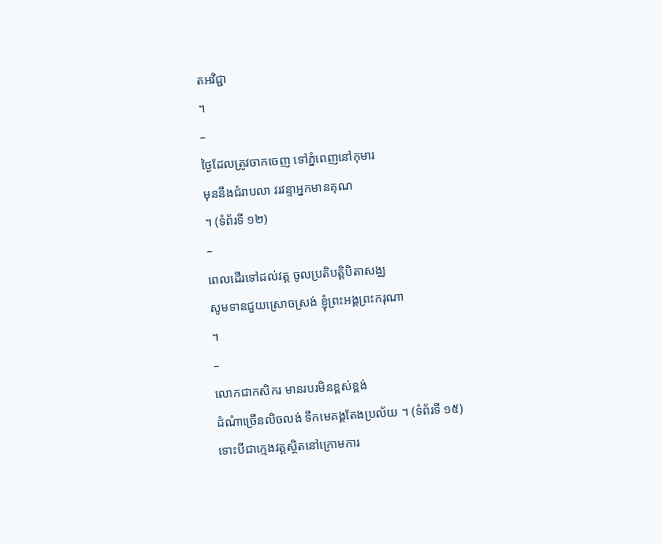តអវិជ្ជា
។
–
ថ្ងៃដែលត្រូវចាកចេញ ទៅភ្នំពេញនៅកុមារ
មុននឹងជំរាបលា វរវន្ទាអ្នកមានគុណ
។ (ទំព័រទី ១២)
–
ពេលដើរទៅដល់វត្ត ចូលប្រតិបត្តិបិតាសង្ឈ
សូមទានជួយស្រោចស្រង់ ខ្ញុំព្រះអង្គព្រះករុណា
។
–
លោកជាកសិករ មានរបរមិនខ្ពស់ខ្ពង់
ដំណំាច្រើនលិចលង់ ទឹកមេគង្គតែងប្រល័យ ។ (ទំព័រទី ១៥)
ទោះបីជាក្មេងវត្តសិ្ថតនៅក្រោមការ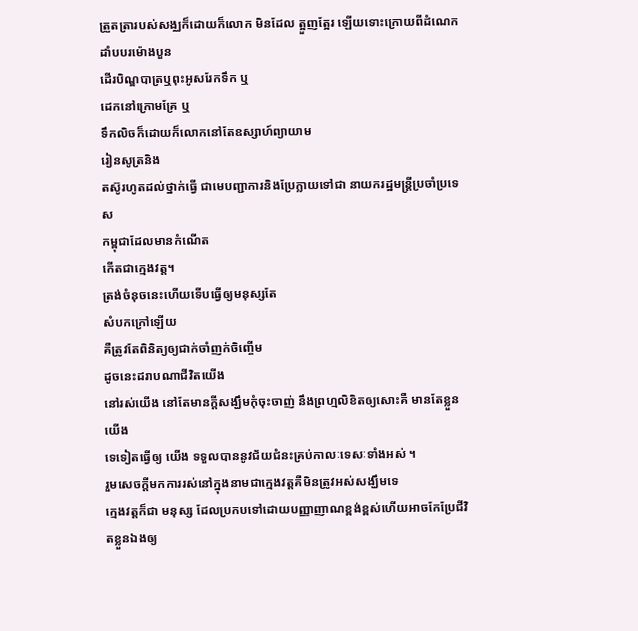ត្រួតត្រារបស់សង្ឈក៏ដោយក៏លោក មិនដែល ត្អួញត្អែរ ឡើយទោះក្រោយពីដំណេកដាំបបរម៉ោងបួន
ដើរបិណ្ឌបាត្រឬពុះអូសរែកទឹក ឬ
ដេកនៅក្រោមគ្រែ ឬ
ទឹកលិចក៏ដោយក៏លោកនៅតែឧស្សាហ៍ព្យាយាម
រៀនសូត្រនិង
តស៊ូរហូតដល់ថ្នាក់ធ្វើ ជាមេបញ្ជាការនិងប្រែក្លាយទៅជា នាយករដ្ឋមន្រ្តីប្រចាំប្រទេស
កម្ពុជាដែលមានកំណើត
កើតជាក្មេងវត្ត។
ត្រង់ចំនុចនេះហើយទើបធ្វើឲ្យមនុស្សតែ
សំបកក្រៅឡើយ
គឺត្រូវតែពិនិត្យឲ្យជាក់ចាំញក់ចិញ្ចើម
ដូចនេះដរាបណាជីវិតយើង
នៅរស់យើង នៅតែមានក្តីសង្ឃឹមកុំចុះចាញ់ នឹងព្រហ្មលិខិតឲ្យសោះគឺ មានតែខ្លួនយើង
ទេទៀតធ្វើឲ្យ យើង ទទួលបាននូវជ័យជំនះគ្រប់កាលៈទេសៈទាំងអស់ ។
រួមសេចក្តីមកការរស់នៅក្នុងនាមជាក្មេងវត្តគឺមិនត្រូវអស់សង្ឃឹមទេ
ក្មេងវត្តក៏ជា មនុស្ស ដែលប្រកបទៅដោយបញ្ញាញាណខ្ពង់ខ្ពស់ហើយអាចកែប្រែជីវិតខ្លួនឯងឲ្យ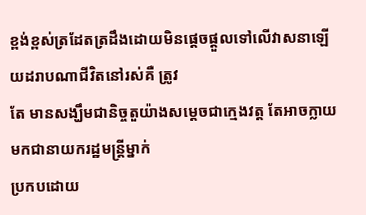ខ្ពង់ខ្ពស់ត្រដែតត្រដឹងដោយមិនផ្តេចផ្តួលទៅលើវាសនាឡើយដរាបណាជីវិតនៅរស់គឺ ត្រូវ
តែ មានសង្ឃឹមជានិច្ចតួយ៉ាងសម្តេចជាក្មេងវត្ត តែអាចក្លាយមកជានាយករដ្ឋមន្រ្តីម្នាក់
ប្រកបដោយ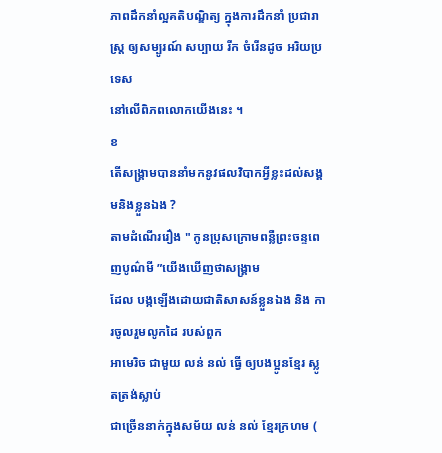ភាពដឹកនាំល្អគតិបណ្ឌិត្យ ក្នុងការដឹកនាំ ប្រជារាស្រ្ត ឲ្យសម្បូរណ៍ សប្បាយ រីក ចំរើនដូច អរិយប្រទេស
នៅលើពិភពលោកយើងនេះ ។
ខ
តើសង្រ្គាមបាននាំមកនូវផលវិបាកអ្វីខ្លះដល់សង្គមនិងខ្លួនឯង ?
តាមដំណើររឿង " កូនប្រុសក្រោមពន្លឺព្រះចន្ទពេញបូណ៌មី ”យើងឃើញថាសង្រ្គាម
ដែល បង្កឡើងដោយជាតិសាសន៍ខ្លួនឯង និង ការចូលរួមលូកដៃ របស់ពួក
អាមេរិច ជាមួយ លន់ នល់ ធ្វើ ឲ្យបងប្អូនខ្មែរ ស្លូតត្រង់ស្លាប់
ជាច្រើននាក់ក្នុងសម័យ លន់ នល់ ខ្មែរក្រហម (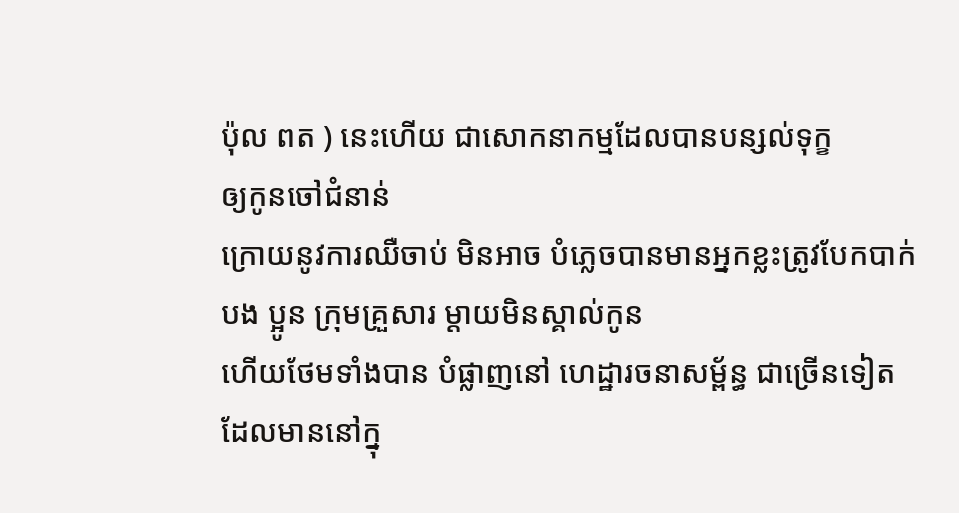ប៉ុល ពត ) នេះហើយ ជាសោកនាកម្មដែលបានបន្សល់ទុក្ខ
ឲ្យកូនចៅជំនាន់
ក្រោយនូវការឈឺចាប់ មិនអាច បំភ្លេចបានមានអ្នកខ្លះត្រូវបែកបាក់
បង ប្អូន ក្រុមគ្រួសារ ម្តាយមិនស្គាល់កូន
ហើយថែមទាំងបាន បំផ្លាញនៅ ហេដ្ឋារចនាសម្ព័ន្ធ ជាច្រើនទៀត
ដែលមាននៅក្នុ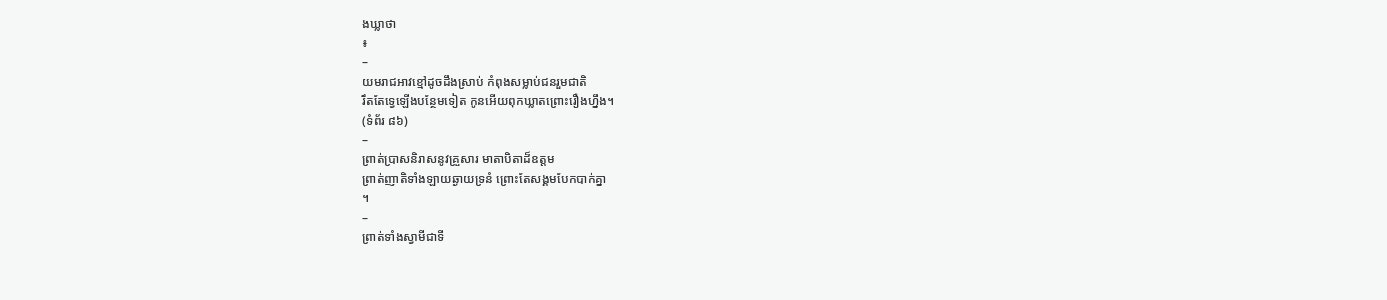ងឃ្លាថា
៖
–
យមរាជអាវខ្មៅដូចដឹងស្រាប់ កំពុងសម្លាប់ជនរួមជាតិ
រឹតតែទ្វេឡើងបន្ថែមទៀត កូនអើយពុកឃ្លាតព្រោះរឿងហឹ្នង។
(ទំព័រ ៨៦)
–
ព្រាត់បា្រសនិរាសនូវគ្រួសារ មាតាបិតាដ៏ឧត្តម
ព្រាត់ញាតិទាំងឡាយឆ្ងាយទ្រនំ ព្រោះតែសង្គមបែកបាក់គ្នា
។
–
ព្រាត់ទាំងស្វាមីជាទី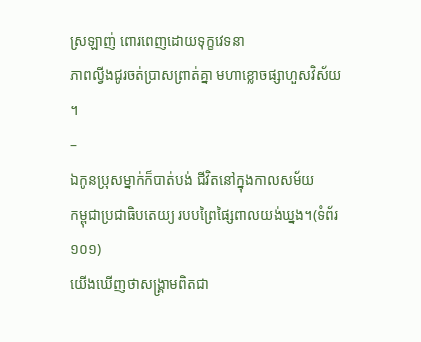ស្រឡាញ់ ពោរពេញដោយទុក្ខវេទនា
ភាពល្វីងជូរចត់ប្រាសព្រាត់គ្នា មហាខ្លោចផ្សាហួសវិស័យ
។
–
ឯកូនប្រុសម្នាក់ក៏បាត់បង់ ជីវិតនៅក្នុងកាលសម័យ
កម្ពុជាប្រជាធិបតេយ្យ របបព្រៃផ្សៃពាលយង់ឃ្នង។(ទំព័រ
១០១)
យើងឃើញថាសង្រ្គាមពិតជា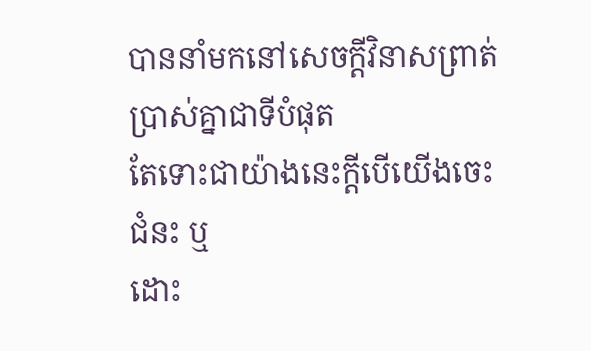បាននាំមកនៅសេចក្តីវិនាសព្រាត់ប្រាស់គ្នាជាទីបំផុត
តែទោះជាយ៉ាងនេះក្តីបើយើងចេះជំនះ ឬ
ដោះ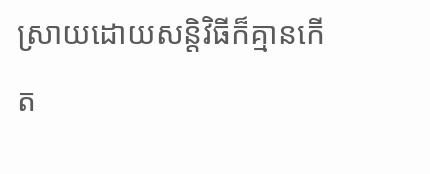ស្រាយដោយសន្តិវិធីក៏គ្មានកើត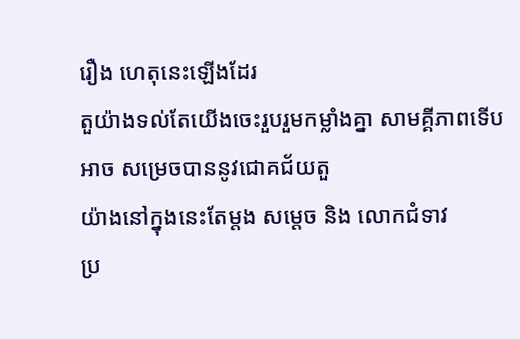រឿង ហេតុនេះឡើងដែរ
តួយ៉ាងទល់តែយើងចេះរួបរួមកម្លាំងគ្នា សាមគ្គីភាពទើបអាច សម្រេចបាននូវជោគជ័យតួ
យ៉ាងនៅក្នុងនេះតែម្តង សម្តេច និង លោកជំទាវ
ប្រ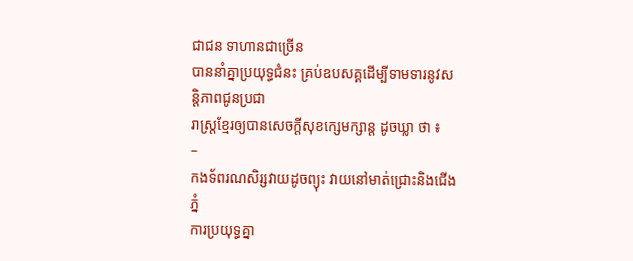ជាជន ទាហានជាច្រើន
បាននាំគ្នាប្រយុទ្ធជំនះ គ្រប់ឧបសគ្គដើម្បីទាមទារនូវសន្តិភាពជូនប្រជា
រាស្រ្តខ្មែរឲ្យបានសេចក្តីសុខក្សេមក្សាន្ត ដូចឃ្លា ថា ៖
–
កងទ័ពរណសិរ្សវាយដូចព្យុះ វាយនៅមាត់ជ្រោះនិងជើងភ្នំ
ការប្រយុទ្ធគ្នា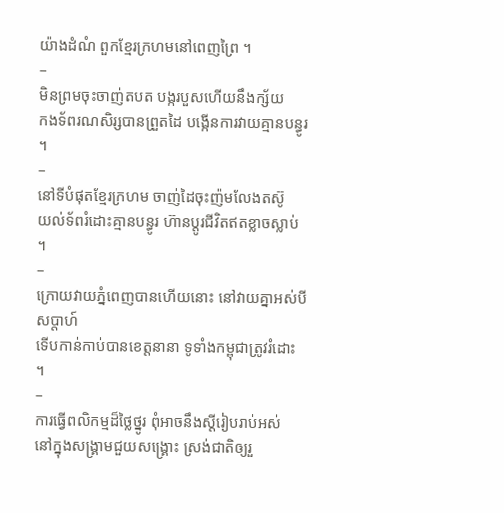យ៉ាងដំណំ ពួកខ្មែរក្រហមនៅពេញព្រៃ ។
–
មិនព្រមចុះចាញ់តបត បង្ករបួសហើយនឹងក្ស័យ
កងទ័ពរណសិរ្សបានព្រួតដៃ បង្កើនការវាយគ្មានបន្ធូរ ។
–
នៅទីបំផុតខ្មែរក្រហម ចាញ់ដៃចុះញ៉មលែងតស៊ូ
យល់ទ័ពរំដោះគ្មានបន្ធូរ ហ៊ានប្តូរជីវិតឥតខ្លាចស្លាប់ ។
–
ក្រោយវាយភ្នំពេញបានហើយនោះ នៅវាយគ្នាអស់បីសប្តាហ៍
ទើបកាន់កាប់បានខេត្តនានា ទូទាំងកម្ពុជាត្រូវរំដោះ ។
–
ការធ្វើពលិកម្មដ៏ថ្លៃថ្នូរ ពុំអាចនឹងស្តីរៀបរាប់អស់
នៅក្នុងសង្រ្គាមជួយសង្រ្គោះ ស្រង់ជាតិឲ្យរួ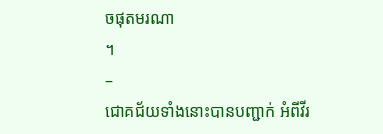ចផុតមរណា
។
–
ជោគជ័យទាំងនោះបានបញ្ជាក់ អំពីវីរ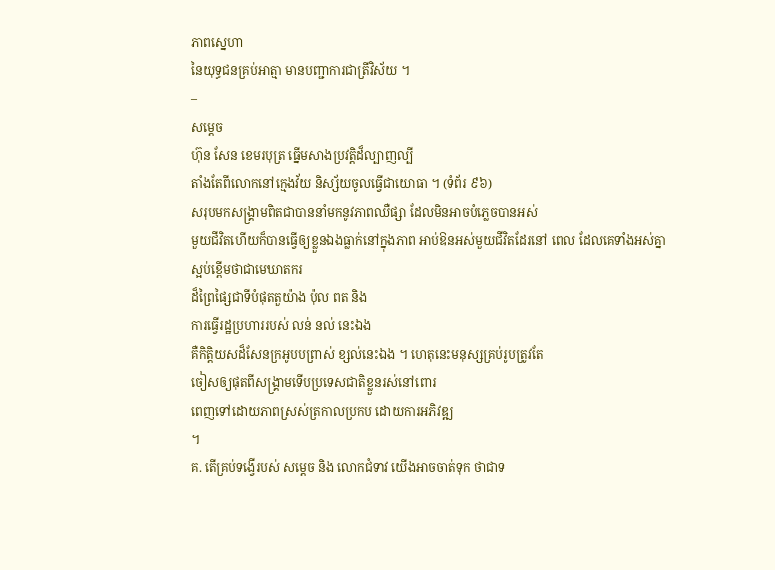ភាពស្នេហា
នៃយុទ្ធជនគ្រប់អាត្មា មានបញ្ជាការជាត្រីវិស័យ ។
–
សម្តេច
ហ៊ុន សែន ខេមរបុត្រ ធ្នើមសាងប្រវត្តិដ៏ល្បាញល្បី
តាំងតែពីលោកនៅក្មេងវ័យ និស្ស័យចូលធ្វើជាយោធា ។ (ទំព័រ ៩៦)
សរុបមកសង្រ្គាមពិតជាបាននាំមកនូវភាពឈឺផ្សា ដែលមិនអាចបំភ្លេចបានអស់
មួយជីវិតហើយក៏បានធ្វើឲ្យខ្លួនឯងធ្លាក់នៅក្នុងភាព អាប់ឱនអស់មួយជីវិតដែរនៅ ពេល ដែលគេទាំងអស់គ្នា
ស្អប់ខ្ពើមថាជាមេឃាតករ
ដ៏ព្រៃផ្សៃជាទីបំផុតតួយ៉ាង ប៉ុល ពត និង
ការធ្វើរដ្ឋប្រហាររបស់ លន់ នល់ នេះឯង
គឺកិតិ្តយសដ៏សែនក្រអូបបព្រាស់ ខ្សល់នេះឯង ។ ហេតុនេះមនុស្សគ្រប់រូបត្រូវតែ
ចៀសឲ្យផុតពីសង្រ្គាមទើបប្រទេសជាតិខ្លួនរស់នៅពោរ
ពេញទៅដោយភាពស្រស់ត្រកាលប្រកប ដោយការអភិវឌ្ឍ
។
គ. តើគ្រប់ទង្វើរបស់ សម្តេច និង លោកជំទាវ យើងអាចចាត់ទុក ថាជាទ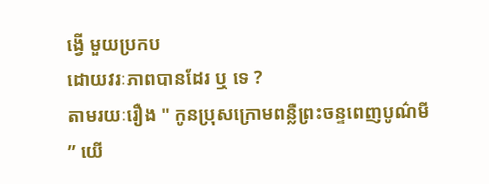ង្វើ មួយប្រកប
ដោយវរៈភាពបានដែរ ឬ ទេ ?
តាមរយៈរឿង " កូនប្រុសក្រោមពន្លឺព្រះចន្ទពេញបូណ៌មី
” យើ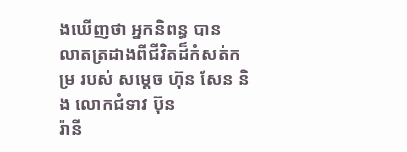ងឃើញថា អ្នកនិពន្ធ បាន
លាតត្រដាងពីជីវិតដ៏កំសត់កម្រ របស់ សម្តេច ហ៊ុន សែន និង លោកជំទាវ ប៊ុន
រ៉ានី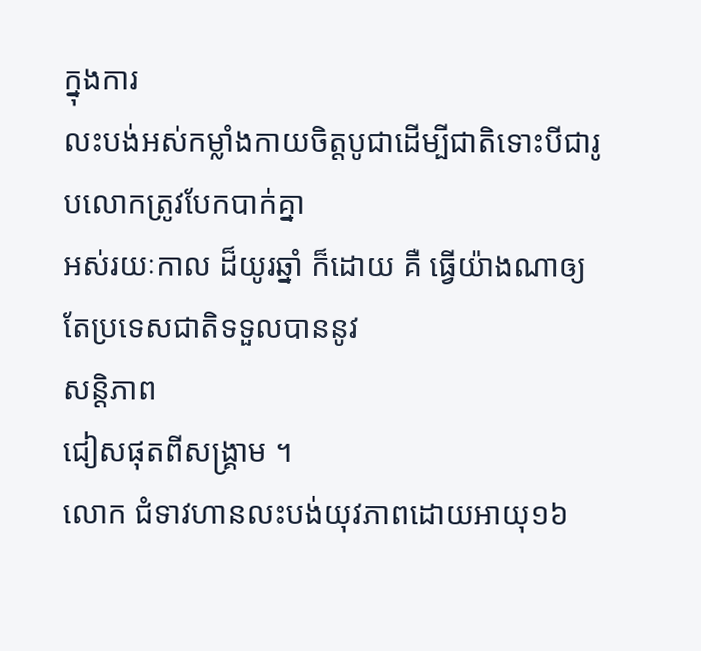ក្នុងការ
លះបង់អស់កម្លាំងកាយចិត្តបូជាដើម្បីជាតិទោះបីជារូបលោកត្រូវបែកបាក់គ្នា
អស់រយៈកាល ដ៏យូរឆ្នាំ ក៏ដោយ គឺ ធ្វើយ៉ាងណាឲ្យតែប្រទេសជាតិទទួលបាននូវ
សន្តិភាព
ជៀសផុតពីសង្រ្គាម ។
លោក ជំទាវហានលះបង់យុវភាពដោយអាយុ១៦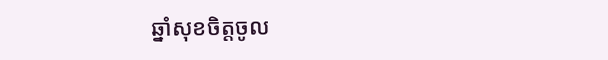ឆ្នាំសុខចិត្តចូល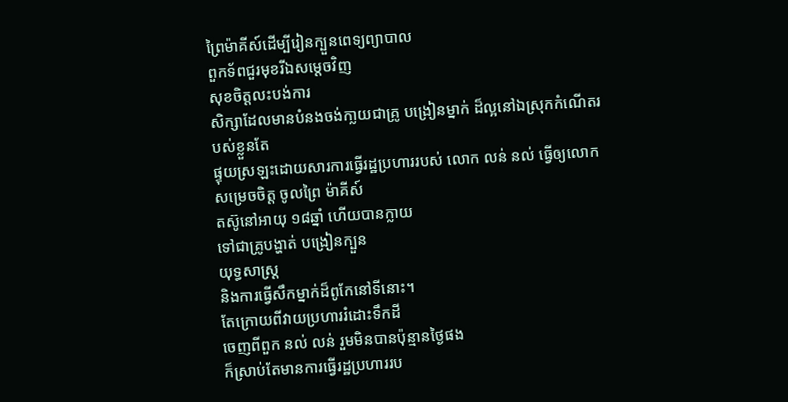ព្រៃម៉ាគីស៍ដើម្បីរៀនក្បួនពេទ្យព្យាបាល
ពួកទ័ពជួរមុខរីឯសម្តេចវិញ
សុខចិត្តលះបង់ការ
សិក្សាដែលមានបំនងចង់កា្លយជាគ្រូ បង្រៀនម្នាក់ ដ៏ល្អនៅឯស្រុកកំណើតរបស់ខ្លួនតែ
ផ្ទុយស្រឡះដោយសារការធ្វើរដ្ឋប្រហាររបស់ លោក លន់ នល់ ធ្វើឲ្យលោក សម្រេចចិត្ត ចូលព្រៃ ម៉ាគីស៍
តស៊ូនៅអាយុ ១៨ឆ្នាំ ហើយបានក្លាយ
ទៅជាគ្រូបង្ហាត់ បង្រៀនក្បួន
យុទ្ធសាស្រ្ត
និងការធ្វើសឹកម្នាក់ដ៏ពូកែនៅទីនោះ។
តែក្រោយពីវាយប្រហាររំដោះទឹកដី
ចេញពីពួក នល់ លន់ រួមមិនបានប៉ុន្មានថ្ងៃផង
ក៏ស្រាប់តែមានការធ្វើរដ្ឋប្រហាររប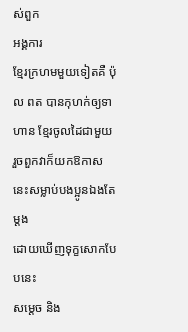ស់ពួក
អង្គការ
ខ្មែរក្រហមមួយទៀតគឺ ប៉ុល ពត បានកុហក់ឲ្យទាហាន ខ្មែរចូលដៃជាមួយ
រួចពួកវាក៏យកឱកាស
នេះសម្លាប់បងប្អូនឯងតែម្តង
ដោយឃើញទុក្ខសោកបែបនេះ
សម្តេច និង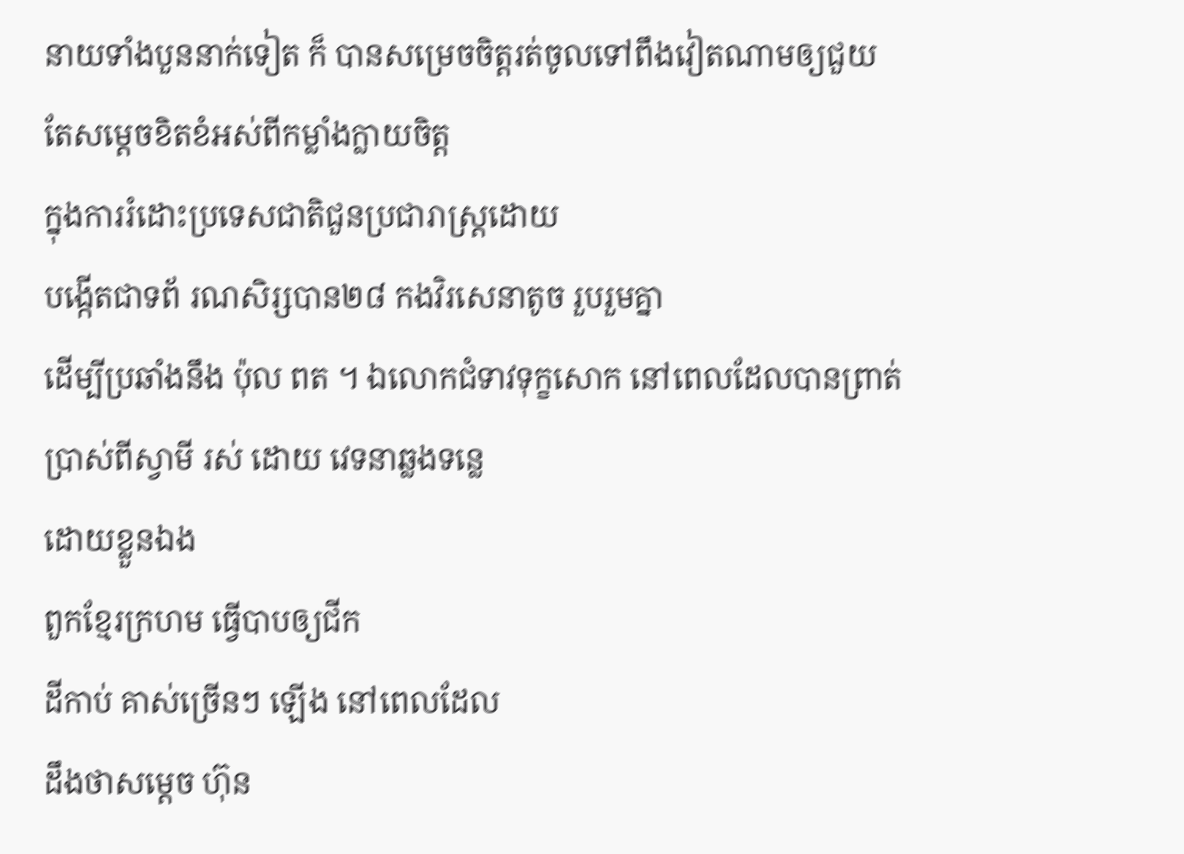នាយទាំងបួននាក់ទៀត ក៏ បានសម្រេចចិត្តរត់ចូលទៅពឹងវៀតណាមឲ្យជួយ
តែសម្តេចខិតខំអស់ពីកម្លាំងក្លាយចិត្ត
ក្នុងការរំដោះប្រទេសជាតិជួនប្រជារាស្រ្តដោយ
បង្កើតជាទព័ រណសិរ្សបាន២៨ កងវិរសេនាតូច រួបរួមគ្នា
ដើម្បីប្រឆាំងនឹង ប៉ុល ពត ។ ឯលោកជំទាវទុក្ខសោក នៅពេលដែលបានព្រាត់
ប្រាស់ពីស្វាមី រស់ ដោយ វេទនាឆ្លងទន្លេ
ដោយខ្លួនឯង
ពួកខ្មែរក្រហម ធ្វើបាបឲ្យជីក
ដីកាប់ គាស់ច្រើនៗ ឡើង នៅពេលដែល
ដឹងថាសម្តេច ហ៊ុន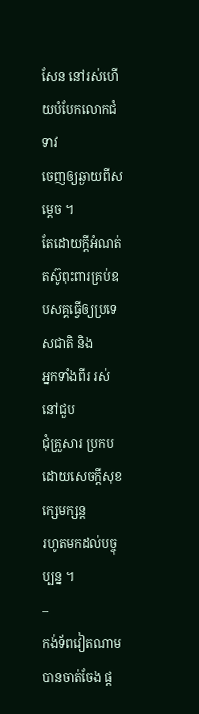សែន នៅរស់ហើយបំបែកលោកជំទាវ
ចេញឲ្យឆ្ងាយពីសម្តេច ។
តែដោយក្តីអំណត់តស៊ូពុះពារគ្រប់ឧបសគ្គធ្វើឲ្យប្រទេសជាតិ និង
អ្នកទាំងពីរ រស់នៅជួប
ជុំគ្រួសារ ប្រកបដោយសេចក្តីសុខ កេ្សមក្សន្ត
រហូតមកដល់បច្ចុប្បន្ន ។
–
កង់ទ័ពវៀតណាមបានចាត់ចែង ផ្ត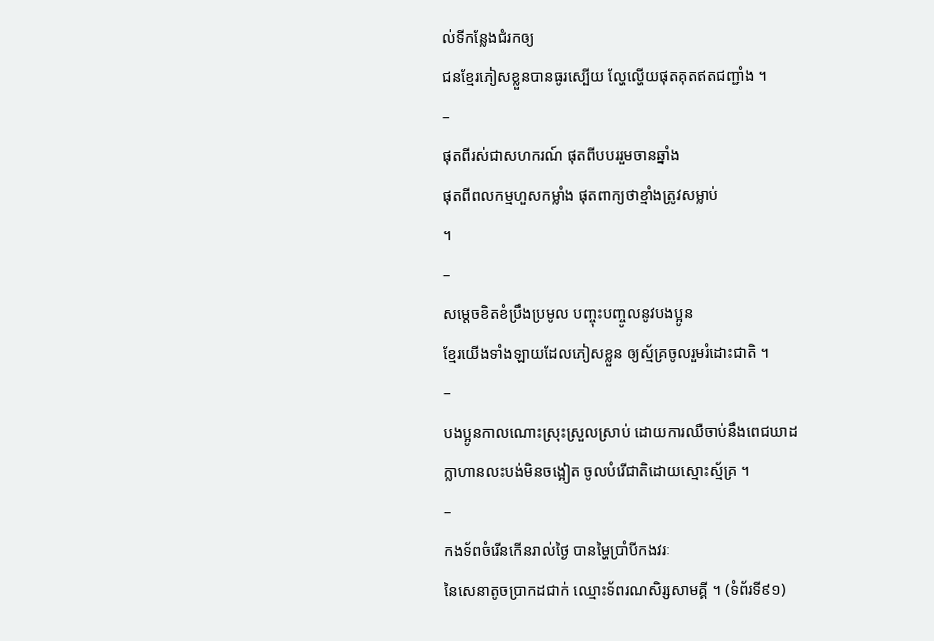ល់ទីកន្លែងជំរកឲ្យ
ជនខ្មែរភៀសខ្លួនបានធូរស្បើយ ល្ហែល្ហើយផុតគុតឥតជញ្ជាំង ។
–
ផុតពីរស់ជាសហករណ៍ ផុតពីបបររួមចានឆ្នាំង
ផុតពីពលកម្មហួសកម្លាំង ផុតពាក្យថាខ្មាំងត្រូវសម្លាប់
។
–
សម្តេចខិតខំប្រឹងប្រមូល បញ្ចុះបញ្ចូលនូវបងប្អូន
ខ្មែរយើងទាំងឡាយដែលភៀសខ្លួន ឲ្យស្ម័គ្រចូលរួមរំដោះជាតិ ។
–
បងប្អូនកាលណោះស្រុះស្រួលស្រាប់ ដោយការឈឺចាប់នឹងពេជឃាដ
ក្លាហានលះបង់មិនចង្អៀត ចូលបំរើជាតិដោយស្មោះស្ម័គ្រ ។
–
កងទ័ពចំរើនកើនរាល់ថ្ងៃ បានម្ហៃប្រាំបីកងវរៈ
នៃសេនាតូចប្រាកដជាក់ ឈ្មោះទ័ពរណសិរ្សសាមគ្គី ។ (ទំព័រទី៩១)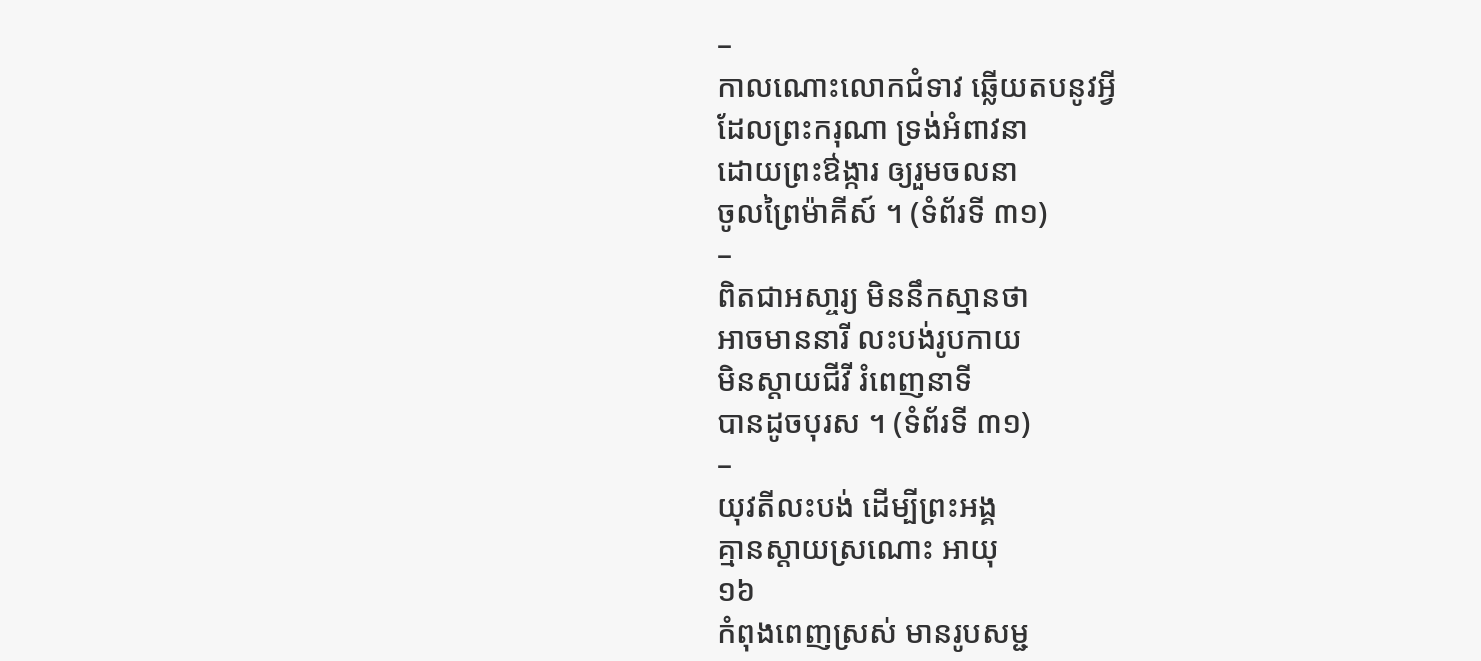–
កាលណោះលោកជំទាវ ឆ្លើយតបនូវអ្វី
ដែលព្រះករុណា ទ្រង់អំពាវនា
ដោយព្រះឳង្ការ ឲ្យរួមចលនា
ចូលព្រៃម៉ាគីស៍ ។ (ទំព័រទី ៣១)
–
ពិតជាអសា្ចរ្យ មិននឹកស្មានថា
អាចមាននារី លះបង់រូបកាយ
មិនស្តាយជីវី រំពេញនាទី
បានដូចបុរស ។ (ទំព័រទី ៣១)
–
យុវតីលះបង់ ដើម្បីព្រះអង្គ
គ្មានស្តាយស្រណោះ អាយុ
១៦
កំពុងពេញស្រស់ មានរូបសម្ជ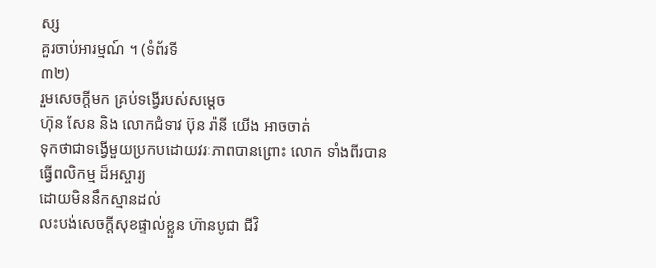ស្ស
គួរចាប់អារម្មណ៍ ។ (ទំព័រទី
៣២)
រួមសេចក្តីមក គ្រប់ទង្វើរបស់សម្តេច
ហ៊ុន សែន និង លោកជំទាវ ប៊ុន រ៉ានី យើង អាចចាត់
ទុកថាជាទង្វើមួយប្រកបដោយវរៈភាពបានព្រោះ លោក ទាំងពីរបានធ្វើពលិកម្ម ដ៏អស្ចារ្យ
ដោយមិននឹកស្មានដល់
លះបង់សេចក្តីសុខផ្ទាល់ខ្លួន ហ៊ានបូជា ជីវិ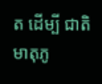ត ដើម្បី ជាតិមាតុភូ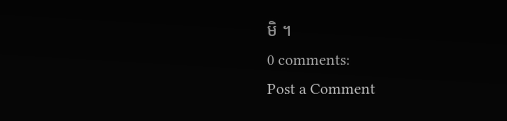មិ ។
0 comments:
Post a Comment